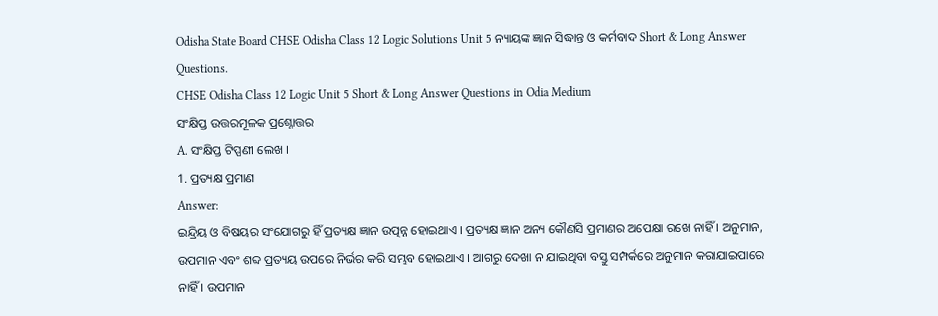Odisha State Board CHSE Odisha Class 12 Logic Solutions Unit 5 ନ୍ୟାୟଙ୍କ ଜ୍ଞାନ ସିଦ୍ଧାନ୍ତ ଓ କର୍ମବାଦ Short & Long Answer Questions.
CHSE Odisha Class 12 Logic Unit 5 Short & Long Answer Questions in Odia Medium
ସଂକ୍ଷିପ୍ତ ଉତ୍ତରମୂଳକ ପ୍ରଶ୍ନୋତ୍ତର
A. ସଂକ୍ଷିପ୍ତ ଟିପ୍ପଣୀ ଲେଖ ।
1. ପ୍ରତ୍ୟକ୍ଷ ପ୍ରମାଣ
Answer:
ଇନ୍ଦ୍ରିୟ ଓ ବିଷୟର ସଂଯୋଗରୁ ହିଁ ପ୍ରତ୍ୟକ୍ଷ ଜ୍ଞାନ ଉତ୍ପନ୍ନ ହୋଇଥାଏ । ପ୍ରତ୍ୟକ୍ଷ ଜ୍ଞାନ ଅନ୍ୟ କୌଣସି ପ୍ରମାଣର ଅପେକ୍ଷା ରଖେ ନାହିଁ । ଅନୁମାନ, ଉପମାନ ଏବଂ ଶବ୍ଦ ପ୍ରତ୍ୟୟ ଉପରେ ନିର୍ଭର କରି ସମ୍ଭବ ହୋଇଥାଏ । ଆଗରୁ ଦେଖା ନ ଯାଇଥିବା ବସ୍ତୁ ସମ୍ପର୍କରେ ଅନୁମାନ କରାଯାଇପାରେ ନାହିଁ । ଉପମାନ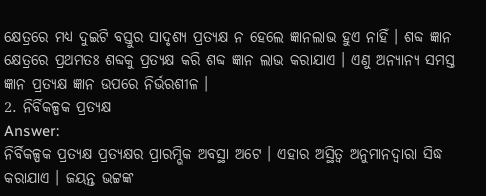କ୍ଷେତ୍ରରେ ମଧ୍ୟ ଦୁଇଟି ବସ୍ତୁର ସାଦୃଶ୍ୟ ପ୍ରତ୍ୟକ୍ଷ ନ ହେଲେ ଜ୍ଞାନଲାଭ ହୁଏ ନାହିଁ । ଶବ୍ଦ ଜ୍ଞାନ କ୍ଷେତ୍ରରେ ପ୍ରଥମତଃ ଶବ୍ଦକୁ ପ୍ରତ୍ୟକ୍ଷ କରି ଶବ୍ଦ ଜ୍ଞାନ ଲାଭ କରାଯାଏ । ଏଣୁ ଅନ୍ୟାନ୍ୟ ସମସ୍ତ ଜ୍ଞାନ ପ୍ରତ୍ୟକ୍ଷ ଜ୍ଞାନ ଉପରେ ନିର୍ଭରଶୀଳ ।
2. ନିର୍ବିକଳ୍ପକ ପ୍ରତ୍ୟକ୍ଷ
Answer:
ନିର୍ବିକଳ୍ପକ ପ୍ରତ୍ୟକ୍ଷ ପ୍ରତ୍ୟକ୍ଷର ପ୍ରାରମ୍ଭିକ ଅବସ୍ଥା ଅଟେ । ଏହାର ଅସ୍ଥିତ୍ଵ ଅନୁମାନଦ୍ୱାରା ସିଦ୍ଧ କରାଯାଏ । ଜୟନ୍ତ ଭଟ୍ଟଙ୍କ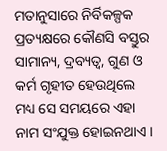ମତାନୁସାରେ ନିର୍ବିକଳ୍ପକ ପ୍ରତ୍ୟକ୍ଷରେ କୌଣସି ବସ୍ତୁର ସାମାନ୍ୟ, ଦ୍ରବ୍ୟତ୍ଵ, ଗୁଣ ଓ କର୍ମ ଗୃହୀତ ହେଉଥିଲେ ମଧ୍ୟ ସେ ସମୟରେ ଏହା ନାମ ସଂଯୁକ୍ତ ହୋଇନଥାଏ ।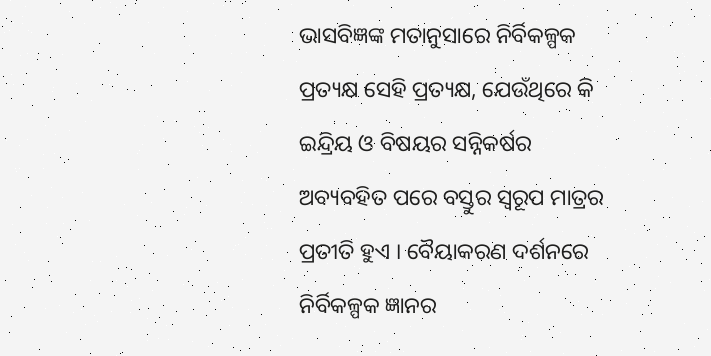ଭାସବିଜ୍ଞଙ୍କ ମତାନୁସାରେ ନିର୍ବିକଳ୍ପକ ପ୍ରତ୍ୟକ୍ଷ ସେହି ପ୍ରତ୍ୟକ୍ଷ, ଯେଉଁଥିରେ କି ଇନ୍ଦ୍ରିୟ ଓ ବିଷୟର ସନ୍ନିକର୍ଷର ଅବ୍ୟବହିତ ପରେ ବସ୍ତୁର ସ୍ଵରୂପ ମାତ୍ରର ପ୍ରତୀତି ହୁଏ । ବୈୟାକରଣ ଦର୍ଶନରେ ନିର୍ବିକଳ୍ପକ ଜ୍ଞାନର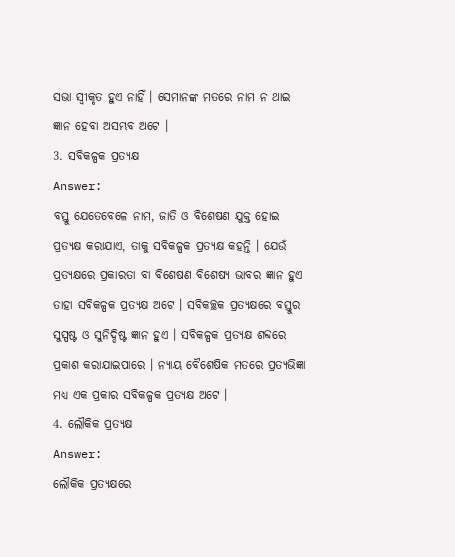ସଭା ସ୍ବୀକୃତ ହୁଏ ନାହିଁ । ସେମାନଙ୍କ ମତରେ ନାମ ନ ଥାଇ ଜ୍ଞାନ ହେବା ଅସମ୍ଭବ ଅଟେ ।
3. ସବିକଳ୍ପକ ପ୍ରତ୍ୟକ୍ଷ
Answer:
ବସ୍ତୁ ଯେତେବେଳେ ନାମ, ଜାତି ଓ ବିଶେଷଣ ଯୁକ୍ତ ହୋଇ ପ୍ରତ୍ୟକ୍ଷ କରାଯାଏ, ତାକୁ ସବିକଳ୍ପକ ପ୍ରତ୍ୟକ୍ଷ କହନ୍ତି । ଯେଉଁ ପ୍ରତ୍ୟକ୍ଷରେ ପ୍ରକାରତା ବା ବିଶେଷଣ ବିଶେଷ୍ୟ ଭାବର ଜ୍ଞାନ ହୁଏ ତାହା ସବିକଳ୍ପକ ପ୍ରତ୍ୟକ୍ଷ ଅଟେ । ସବିକଚ୍ଛକ ପ୍ରତ୍ୟକ୍ଷରେ ବସ୍ତୁର ସୁସ୍ପଷ୍ଟ ଓ ସୁନିଦ୍ଦିଷ୍ଟ ଜ୍ଞାନ ହୁଏ । ସବିକଳ୍ପକ ପ୍ରତ୍ୟକ୍ଷ ଶବ୍ଦରେ ପ୍ରକାଶ କରାଯାଇପାରେ । ନ୍ୟାୟ ବୈଶେଷିକ ମତରେ ପ୍ରତ୍ୟଭିଜ୍ଞା ମଧ୍ୟ ଏକ ପ୍ରକାର ସବିକଳ୍ପକ ପ୍ରତ୍ୟକ୍ଷ ଅଟେ ।
4. ଲୌକିକ ପ୍ରତ୍ୟକ୍ଷ
Answer:
ଲୌକିକ ପ୍ରତ୍ୟକ୍ଷରେ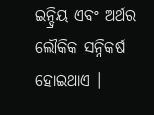ଇନ୍ଦ୍ରିୟ ଏବଂ ଅର୍ଥର ଲୌକିକ ସନ୍ନିକର୍ଷ ହୋଇଥାଏ ।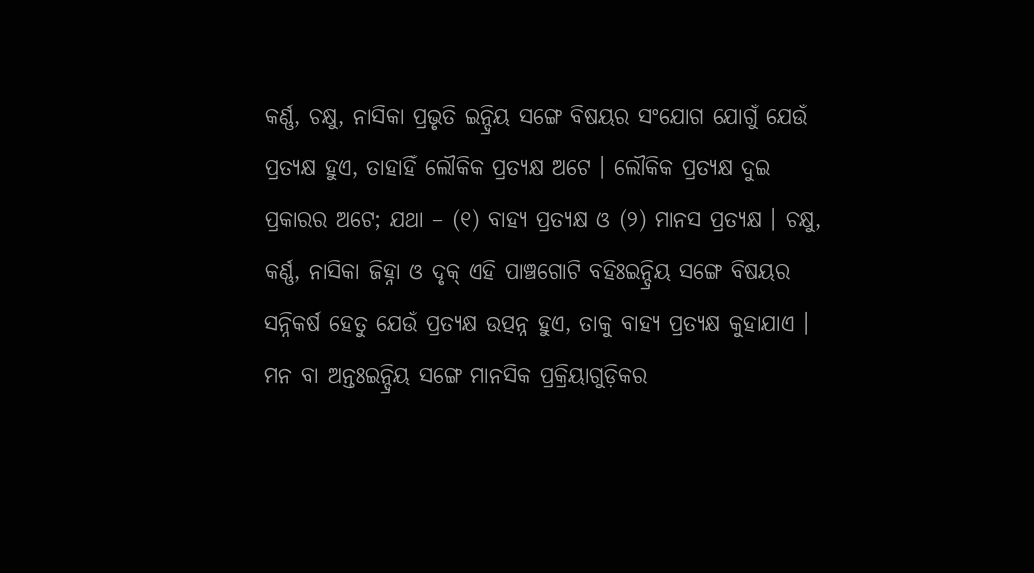କର୍ଣ୍ଣ, ଚକ୍ଷୁ, ନାସିକା ପ୍ରଭୃତି ଇନ୍ଦ୍ରିୟ ସଙ୍ଗେ ବିଷୟର ସଂଯୋଗ ଯୋଗୁଁ ଯେଉଁ ପ୍ରତ୍ୟକ୍ଷ ହୁଏ, ତାହାହିଁ ଲୌକିକ ପ୍ରତ୍ୟକ୍ଷ ଅଟେ । ଲୌକିକ ପ୍ରତ୍ୟକ୍ଷ ଦୁଇ ପ୍ରକାରର ଅଟେ; ଯଥା – (୧) ବାହ୍ୟ ପ୍ରତ୍ୟକ୍ଷ ଓ (୨) ମାନସ ପ୍ରତ୍ୟକ୍ଷ । ଚକ୍ଷୁ, କର୍ଣ୍ଣ, ନାସିକା ଜିହ୍ନା ଓ ଦୃକ୍ ଏହି ପାଞ୍ଚଗୋଟି ବହିଃଇନ୍ଦ୍ରିୟ ସଙ୍ଗେ ବିଷୟର ସନ୍ନିକର୍ଷ ହେତୁ ଯେଉଁ ପ୍ରତ୍ୟକ୍ଷ ଉତ୍ପନ୍ନ ହୁଏ, ତାକୁ ବାହ୍ୟ ପ୍ରତ୍ୟକ୍ଷ କୁହାଯାଏ । ମନ ବା ଅନ୍ତଃଇନ୍ଦ୍ରିୟ ସଙ୍ଗେ ମାନସିକ ପ୍ରକ୍ରିୟାଗୁଡ଼ିକର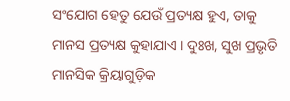ସଂଯୋଗ ହେତୁ ଯେଉଁ ପ୍ରତ୍ୟକ୍ଷ ହୁଏ, ତାକୁ ମାନସ ପ୍ରତ୍ୟକ୍ଷ କୁହାଯାଏ । ଦୁଃଖ, ସୁଖ ପ୍ରଭୃତି ମାନସିକ କ୍ରିୟାଗୁଡ଼ିକ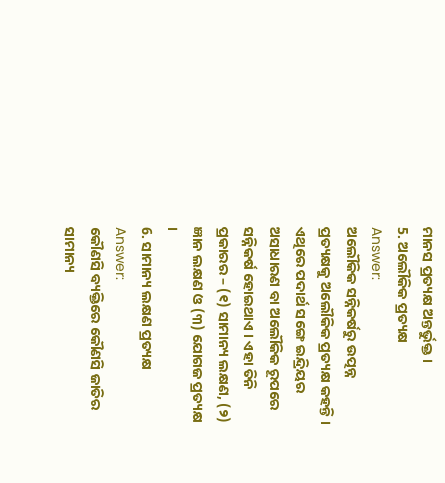ମାନସ ପ୍ରତ୍ୟକ୍ଷ ଅନ୍ତର୍ଭୁକ୍ତ ।
5. ଅଲୌକିକ ପ୍ରତ୍ୟକ୍ଷ
Answer:
ଅଲୌକିକ ସନ୍ନିକର୍ଷରୁ ଉତ୍ପନ୍ନ ପ୍ରତ୍ୟକ୍ଷକୁ ଅଲୌକିକ ପ୍ରତ୍ୟକ୍ଷ କହନ୍ତି । ଏଥିରେ ପଦାର୍ଥ ସଙ୍ଗେ ଇନ୍ଦ୍ରିୟର ଅସାଧାରଣ ବା ଅଲୌକିକ ରୂପରେ ସନ୍ନିକର୍ଷ ହୋଇଥାଏ । ଏହା ତିନି ପ୍ରକାରର – (୧) ସାମାନ୍ୟ ଲକ୍ଷଣ, (୨) ଜ୍ଞାନ ଲକ୍ଷଣ ଓ (୩) ଯୋଗଜ ପ୍ରତ୍ୟକ୍ଷ ।
6. ସାମାନ୍ୟ ଲକ୍ଷଣ ପ୍ରତ୍ୟକ୍ଷ
Answer:
କୌଣସି ବ୍ୟକ୍ତିରେ କୌଣସି ଜାତିର ସାମାନ୍ୟ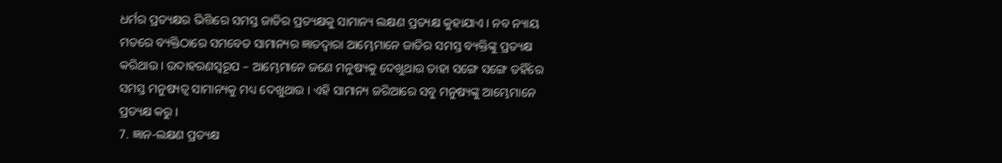ଧର୍ମର ପ୍ରତ୍ୟକ୍ଷର ଭିତ୍ତିରେ ସମସ୍ତ ଜାତିର ପ୍ରତ୍ୟକ୍ଷକୁ ସାମାନ୍ୟ ଲକ୍ଷଣ ପ୍ରତ୍ୟକ୍ଷ କୁହାଯାଏ । ନବ ନ୍ୟାୟ ମତରେ ବ୍ୟକ୍ତିଠାରେ ସମବେତ ସାମାନ୍ୟର ଜ୍ଞାତଦ୍ୱାରା ଆମ୍ଭେମାନେ ଜାତିର ସମସ୍ତ ବ୍ୟକ୍ତିଙ୍କୁ ପ୍ରତ୍ୟକ୍ଷ କରିଥାଉ । ଉଦାହରଣସ୍ୱରୂପ – ଆମ୍ଭେମାନେ ଜଣେ ମନୁଷ୍ୟକୁ ଦେଖୁଥାଉ ତାହା ସଙ୍ଗେ ସଙ୍ଗେ ତହିଁରେ ସମସ୍ତ ମନୁଷ୍ୟତ୍ଵ ସାମାନ୍ୟକୁ ମଧ୍ୟ ଦେଖୁଥାଉ । ଏହି ସାମାନ୍ୟ ଜରିଆରେ ସବୁ ମନୁଷ୍ୟଙ୍କୁ ଆମ୍ଭେମାନେ ପ୍ରତ୍ୟକ୍ଷ କରୁ ।
7. ଜ୍ଞାନ-ଲକ୍ଷଣ ପ୍ରତ୍ୟକ୍ଷ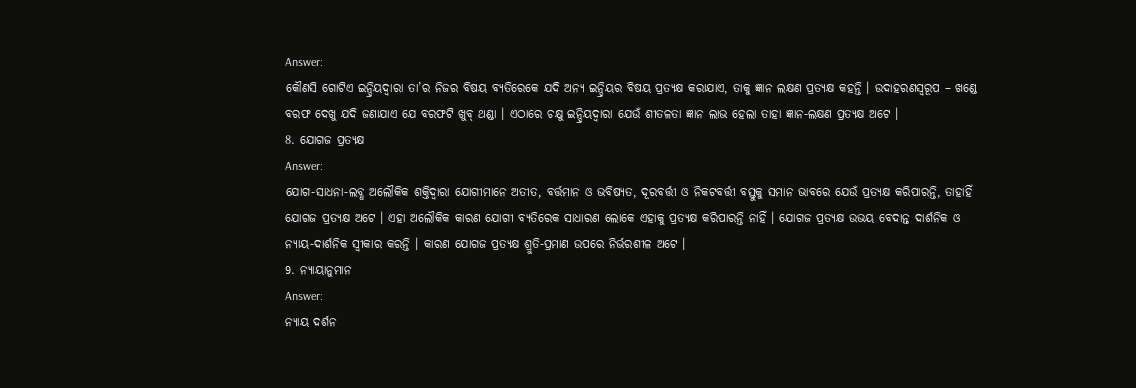Answer:
କୌଣସି ଗୋଟିଏ ଇନ୍ଦ୍ରିୟଦ୍ବାରା ତା’ର ନିଜର ବିଷୟ ବ୍ୟତିରେକେ ଯଦି ଅନ୍ୟ ଇନ୍ଦ୍ରିୟର ବିଷୟ ପ୍ରତ୍ୟକ୍ଷ କରାଯାଏ, ତାକୁ ଜ୍ଞାନ ଲକ୍ଷଣ ପ୍ରତ୍ୟକ୍ଷ କହନ୍ତି । ଉଦାହରଣସ୍ୱରୂପ – ଖଣ୍ଡେ ବରଫ ଦେଖୁ ଯଦି ଜଣାଯାଏ ଯେ ବରଫଟି ଖୁବ୍ ଥଣ୍ଡା । ଏଠାରେ ଚକ୍ଷୁ ଇନ୍ଦ୍ରିୟଦ୍ଵାରା ଯେଉଁ ଶୀତଳତା ଜ୍ଞାନ ଲାଭ ହେଲା ତାହା ଜ୍ଞାନ-ଲକ୍ଷଣ ପ୍ରତ୍ୟକ୍ଷ ଅଟେ ।
8. ଯୋଗଜ ପ୍ରତ୍ୟକ୍ଷ
Answer:
ଯୋଗ-ସାଧନା-ଲବ୍ଧ ଅଲୌକିକ ଶକ୍ତିଦ୍ଵାରା ଯୋଗୀମାନେ ଅତୀତ, ବର୍ତ୍ତମାନ ଓ ଭବିଷ୍ୟତ, ଦୂରବର୍ତ୍ତୀ ଓ ନିକଟବର୍ତ୍ତୀ ବସ୍ତୁକୁ ସମାନ ଭାବରେ ଯେଉଁ ପ୍ରତ୍ୟକ୍ଷ କରିପାରନ୍ତି, ତାହାହିଁ ଯୋଗଜ ପ୍ରତ୍ୟକ୍ଷ ଅଟେ । ଏହା ଅଲୌକିକ କାରଣ ଯୋଗୀ ବ୍ୟତିରେକ ସାଧାରଣ ଲୋକେ ଏହାକୁ ପ୍ରତ୍ୟକ୍ଷ କରିପାରନ୍ତି ନାହିଁ । ଯୋଗଜ ପ୍ରତ୍ୟକ୍ଷ ଉଭୟ ବେଦାନ୍ତ ଦାର୍ଶନିକ ଓ ନ୍ୟାୟ-ଦାର୍ଶନିକ ସ୍ବୀକାର କରନ୍ତି । କାରଣ ଯୋଗଜ ପ୍ରତ୍ୟକ୍ଷ ଶ୍ରୁତି-ପ୍ରମାଣ ଉପରେ ନିର୍ଭରଶୀଳ ଅଟେ ।
9. ନ୍ୟାୟାନୁମାନ
Answer:
ନ୍ୟାୟ ଦର୍ଶନ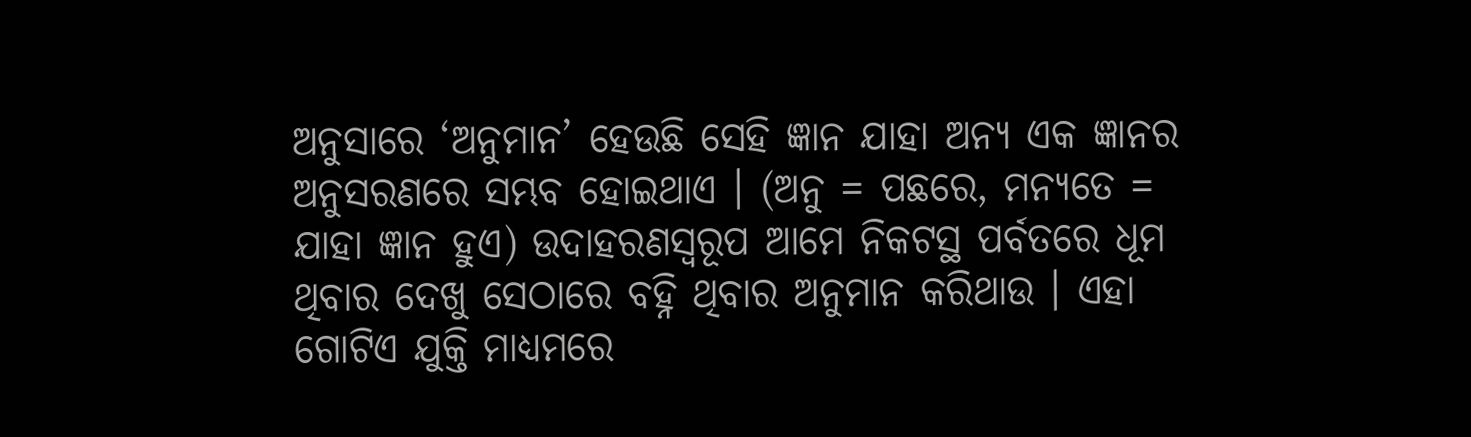ଅନୁସାରେ ‘ଅନୁମାନ’ ହେଉଛି ସେହି ଜ୍ଞାନ ଯାହା ଅନ୍ୟ ଏକ ଜ୍ଞାନର ଅନୁସରଣରେ ସମ୍ଭବ ହୋଇଥାଏ । (ଅନୁ = ପଛରେ, ମନ୍ୟତେ = ଯାହା ଜ୍ଞାନ ହୁଏ) ଉଦାହରଣସ୍ୱରୂପ ଆମେ ନିକଟସ୍ଥ ପର୍ବତରେ ଧୂମ ଥିବାର ଦେଖୁ ସେଠାରେ ବହ୍ନି ଥିବାର ଅନୁମାନ କରିଥାଉ । ଏହା ଗୋଟିଏ ଯୁକ୍ତି ମାଧ୍ୟମରେ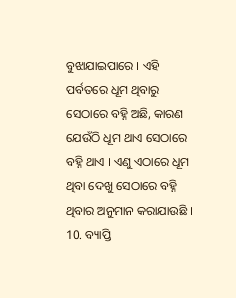ବୁଝାଯାଇପାରେ । ଏହି ପର୍ବତରେ ଧୂମ ଥିବାରୁ ସେଠାରେ ବହ୍ନି ଅଛି, କାରଣ ଯେଉଁଠି ଧୂମ ଥାଏ ସେଠାରେ ବହ୍ନି ଥାଏ । ଏଣୁ ଏଠାରେ ଧୂମ ଥିବା ଦେଖୁ ସେଠାରେ ବହ୍ନି ଥିବାର ଅନୁମାନ କରାଯାଉଛି ।
10. ବ୍ୟାପ୍ତି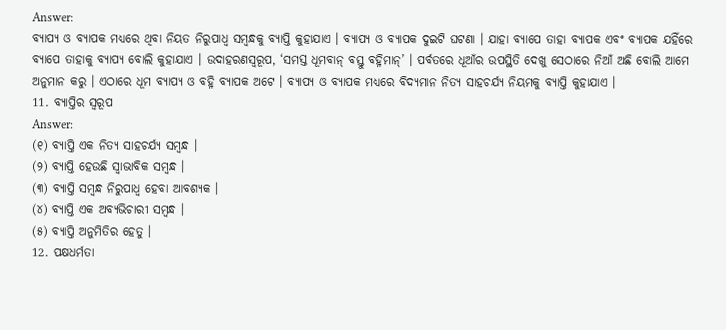Answer:
ବ୍ୟାପ୍ୟ ଓ ବ୍ୟାପକ ମଧ୍ୟରେ ଥିବା ନିୟତ ନିରୁପାଧ୍ଵ ସମ୍ବନ୍ଧକୁ ବ୍ୟାପ୍ତି କୁହାଯାଏ । ବ୍ୟାପ୍ୟ ଓ ବ୍ୟାପକ ଦୁଇଟି ଘଟଣା । ଯାହା ବ୍ୟାପେ ତାହା ବ୍ୟାପକ ଏବଂ ବ୍ୟାପକ ଯହିଁରେ ବ୍ୟାପେ ତାହାକୁ ବ୍ୟାପ୍ୟ ବୋଲି କୁହାଯାଏ । ଉଦାହରଣସ୍ୱରୂପ, ‘ସମସ୍ତ ଧୂମବାନ୍ ବସ୍ତୁ ବହ୍ନିମାନ୍’ । ପର୍ବତରେ ଧୂଆଁର ଉପସ୍ଥିତି ଦେଖୁ ସେଠାରେ ନିଆଁ ଅଛି ବୋଲି ଆମେ ଅନୁମାନ କରୁ । ଏଠାରେ ଧୂମ ବ୍ୟାପ୍ୟ ଓ ବହ୍ନି ବ୍ୟାପକ ଅଟେ । ବ୍ୟାପ୍ୟ ଓ ବ୍ୟାପକ ମଧ୍ୟରେ ବିଦ୍ୟମାନ ନିତ୍ୟ ସାହଚର୍ଯ୍ୟ ନିୟମକୁ ବ୍ୟାପ୍ତି କୁହାଯାଏ ।
11. ବ୍ୟାପ୍ତିର ସ୍ଵରୂପ
Answer:
(୧) ବ୍ୟାପ୍ତି ଏକ ନିତ୍ୟ ସାହଚର୍ଯ୍ୟ ସମ୍ବନ୍ଧ ।
(୨) ବ୍ୟାପ୍ତି ହେଉଛି ସ୍ବାଭାବିକ ସମ୍ବନ୍ଧ ।
(୩) ବ୍ୟାପ୍ତି ସମ୍ବନ୍ଧ ନିରୁପାଧ୍ଵ ହେବା ଆବଶ୍ୟକ ।
(୪) ବ୍ୟାପ୍ତି ଏକ ଅବ୍ୟଭିଚାରୀ ସମ୍ବନ୍ଧ ।
(୫) ବ୍ୟାପ୍ତି ଅନୁମିତିର ହେତୁ ।
12. ପକ୍ଷଧର୍ମତା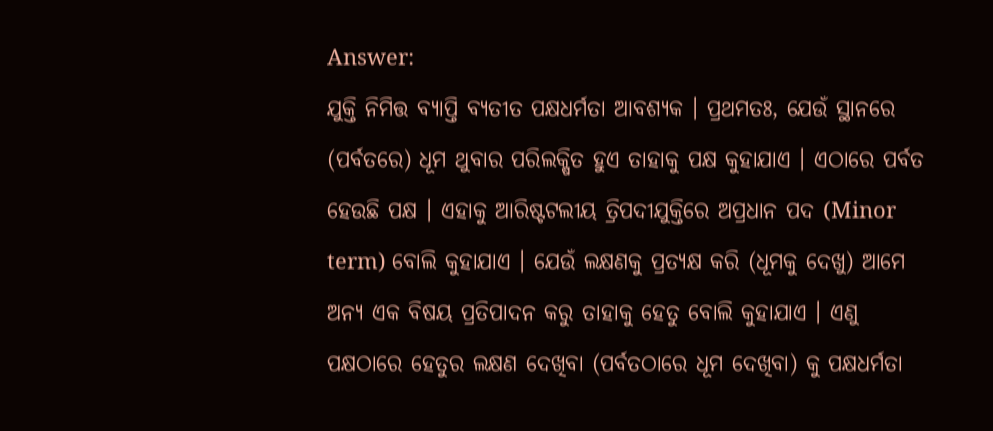Answer:
ଯୁକ୍ତି ନିମିତ୍ତ ବ୍ୟାପ୍ତି ବ୍ୟତୀତ ପକ୍ଷଧର୍ମତା ଆବଶ୍ୟକ । ପ୍ରଥମତଃ, ଯେଉଁ ସ୍ଥାନରେ (ପର୍ବତରେ) ଧୂମ ଥୁବାର ପରିଲକ୍ଷିତ ହୁଏ ତାହାକୁ ପକ୍ଷ କୁହାଯାଏ । ଏଠାରେ ପର୍ବତ ହେଉଛି ପକ୍ଷ । ଏହାକୁ ଆରିଷ୍ଟଟଲୀୟ ତ୍ରିପଦୀଯୁକ୍ତିରେ ଅପ୍ରଧାନ ପଦ (Minor term) ବୋଲି କୁହାଯାଏ । ଯେଉଁ ଲକ୍ଷଣକୁ ପ୍ରତ୍ୟକ୍ଷ କରି (ଧୂମକୁ ଦେଖୁ) ଆମେ ଅନ୍ୟ ଏକ ବିଷୟ ପ୍ରତିପାଦନ କରୁ ତାହାକୁ ହେତୁ ବୋଲି କୁହାଯାଏ । ଏଣୁ ପକ୍ଷଠାରେ ହେତୁର ଲକ୍ଷଣ ଦେଖିବା (ପର୍ବତଠାରେ ଧୂମ ଦେଖିବା) କୁ ପକ୍ଷଧର୍ମତା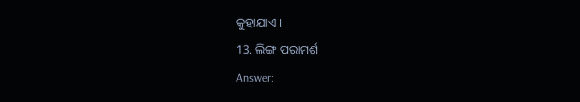କୁହାଯାଏ ।
13. ଲିଙ୍ଗ ପରାମର୍ଶ
Answer: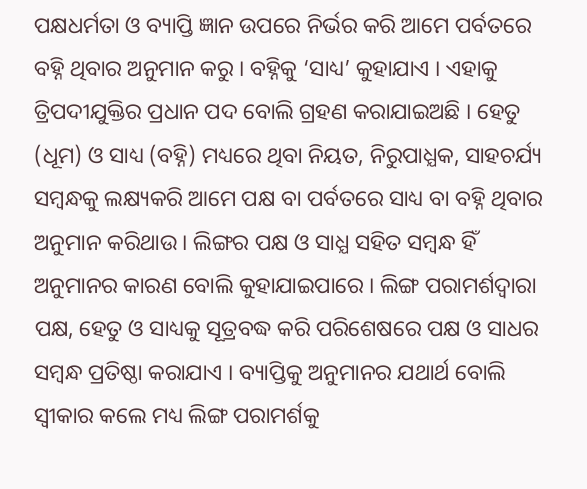ପକ୍ଷଧର୍ମତା ଓ ବ୍ୟାପ୍ତି ଜ୍ଞାନ ଉପରେ ନିର୍ଭର କରି ଆମେ ପର୍ବତରେ ବହ୍ନି ଥିବାର ଅନୁମାନ କରୁ । ବହ୍ନିକୁ ‘ସାଧ୍ୟ’ କୁହାଯାଏ । ଏହାକୁ ତ୍ରିପଦୀଯୁକ୍ତିର ପ୍ରଧାନ ପଦ ବୋଲି ଗ୍ରହଣ କରାଯାଇଅଛି । ହେତୁ (ଧୂମ) ଓ ସାଧ୍ୟ (ବହ୍ନି) ମଧ୍ୟରେ ଥିବା ନିୟତ, ନିରୁପାଧ୍ଯକ, ସାହଚର୍ଯ୍ୟ ସମ୍ବନ୍ଧକୁ ଲକ୍ଷ୍ୟକରି ଆମେ ପକ୍ଷ ବା ପର୍ବତରେ ସାଧ୍ୟ ବା ବହ୍ନି ଥିବାର ଅନୁମାନ କରିଥାଉ । ଲିଙ୍ଗର ପକ୍ଷ ଓ ସାଧ୍ଯ ସହିତ ସମ୍ବନ୍ଧ ହିଁ ଅନୁମାନର କାରଣ ବୋଲି କୁହାଯାଇପାରେ । ଲିଙ୍ଗ ପରାମର୍ଶଦ୍ବାରା ପକ୍ଷ, ହେତୁ ଓ ସାଧ୍ୟକୁ ସୂତ୍ରବଦ୍ଧ କରି ପରିଶେଷରେ ପକ୍ଷ ଓ ସାଧର ସମ୍ବନ୍ଧ ପ୍ରତିଷ୍ଠା କରାଯାଏ । ବ୍ୟାପ୍ତିକୁ ଅନୁମାନର ଯଥାର୍ଥ ବୋଲି ସ୍ବୀକାର କଲେ ମଧ୍ୟ ଲିଙ୍ଗ ପରାମର୍ଶକୁ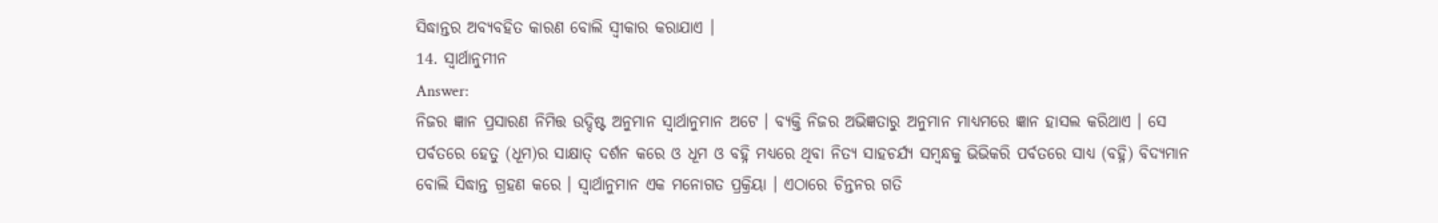ସିଦ୍ଧାନ୍ତର ଅବ୍ୟବହିତ କାରଣ ବୋଲି ସ୍ୱୀକାର କରାଯାଏ ।
14. ସ୍ଵାର୍ଥାନୁମୀନ
Answer:
ନିଜର ଜ୍ଞାନ ପ୍ରସାରଣ ନିମିତ୍ତ ଉଦ୍ଦିଷ୍ଟ ଅନୁମାନ ସ୍ୱାର୍ଥାନୁମାନ ଅଟେ । ବ୍ୟକ୍ତି ନିଜର ଅଭିଜ୍ଞତାରୁ ଅନୁମାନ ମାଧ୍ଯମରେ ଜ୍ଞାନ ହାସଲ କରିଥାଏ । ସେ ପର୍ବତରେ ହେତୁ (ଧୂମ)ର ସାକ୍ଷାତ୍ ଦର୍ଶନ କରେ ଓ ଧୂମ ଓ ବହ୍ନି ମଧ୍ୟରେ ଥିବା ନିତ୍ୟ ସାହଚର୍ଯ୍ୟ ସମ୍ବନ୍ଧକୁ ଭିଭିକରି ପର୍ବତରେ ସାଧ୍ୟ (ବହ୍ନି) ବିଦ୍ୟମାନ ବୋଲି ସିଦ୍ଧାନ୍ତ ଗ୍ରହଣ କରେ । ସ୍ଵାର୍ଥାନୁମାନ ଏକ ମନୋଗତ ପ୍ରକ୍ରିୟା । ଏଠାରେ ଚିନ୍ତନର ଗତି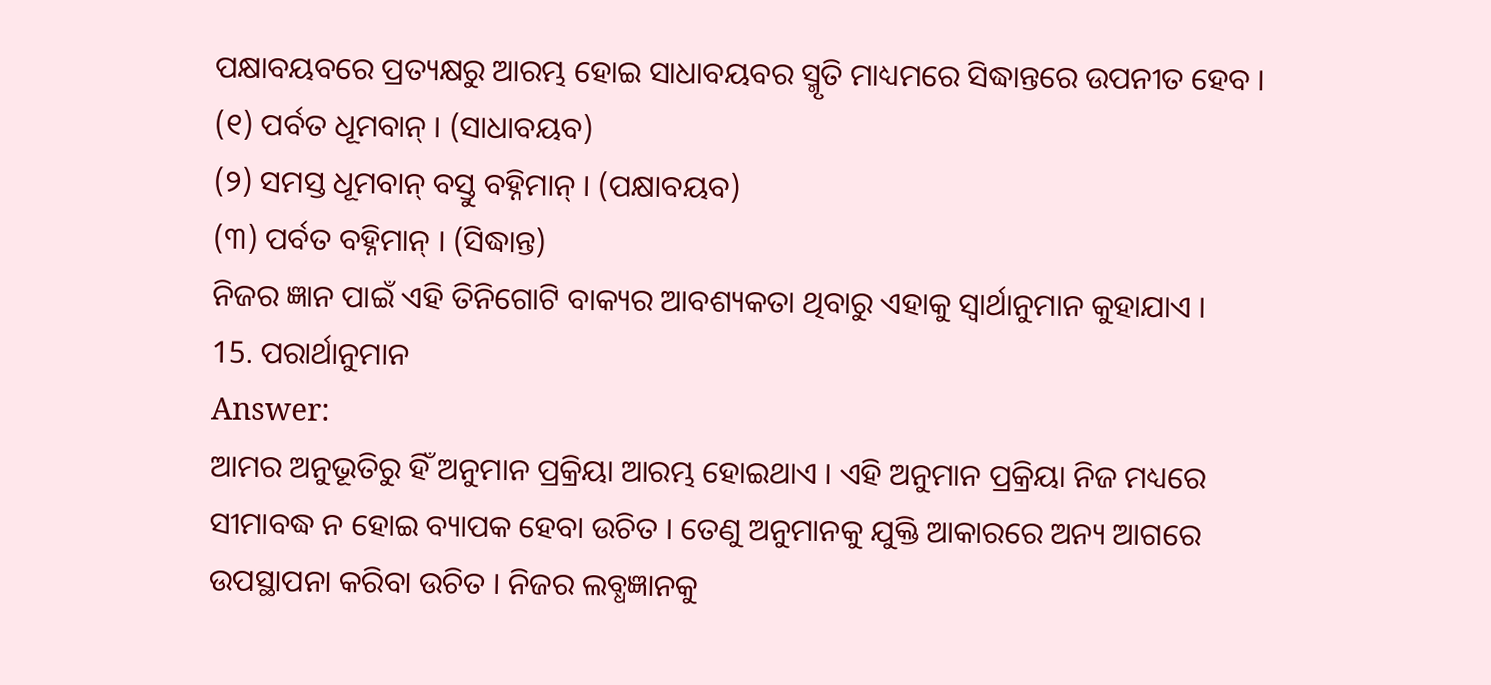ପକ୍ଷାବୟବରେ ପ୍ରତ୍ୟକ୍ଷରୁ ଆରମ୍ଭ ହୋଇ ସାଧାବୟବର ସ୍ମୃତି ମାଧ୍ୟମରେ ସିଦ୍ଧାନ୍ତରେ ଉପନୀତ ହେବ ।
(୧) ପର୍ବତ ଧୂମବାନ୍ । (ସାଧାବୟବ)
(୨) ସମସ୍ତ ଧୂମବାନ୍ ବସ୍ତୁ ବହ୍ନିମାନ୍ । (ପକ୍ଷାବୟବ)
(୩) ପର୍ବତ ବହ୍ନିମାନ୍ । (ସିଦ୍ଧାନ୍ତ)
ନିଜର ଜ୍ଞାନ ପାଇଁ ଏହି ତିନିଗୋଟି ବାକ୍ୟର ଆବଶ୍ୟକତା ଥିବାରୁ ଏହାକୁ ସ୍ୱାର୍ଥାନୁମାନ କୁହାଯାଏ ।
15. ପରାର୍ଥାନୁମାନ
Answer:
ଆମର ଅନୁଭୂତିରୁ ହିଁ ଅନୁମାନ ପ୍ରକ୍ରିୟା ଆରମ୍ଭ ହୋଇଥାଏ । ଏହି ଅନୁମାନ ପ୍ରକ୍ରିୟା ନିଜ ମଧ୍ୟରେ ସୀମାବଦ୍ଧ ନ ହୋଇ ବ୍ୟାପକ ହେବା ଉଚିତ । ତେଣୁ ଅନୁମାନକୁ ଯୁକ୍ତି ଆକାରରେ ଅନ୍ୟ ଆଗରେ ଉପସ୍ଥାପନା କରିବା ଉଚିତ । ନିଜର ଲବ୍ଧଜ୍ଞାନକୁ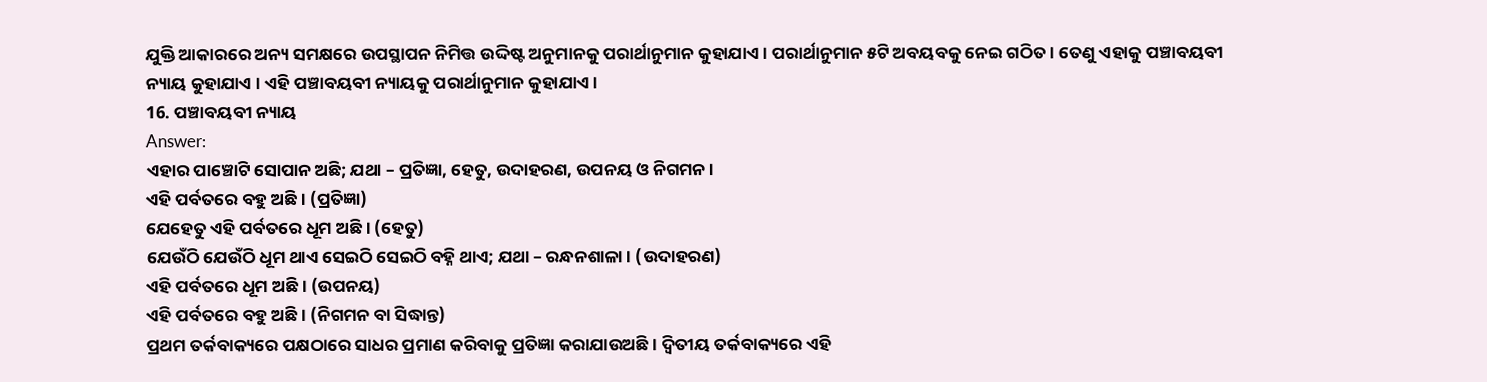ଯୁକ୍ତି ଆକାରରେ ଅନ୍ୟ ସମକ୍ଷରେ ଉପସ୍ଥାପନ ନିମିତ୍ତ ଉଦ୍ଦିଷ୍ଟ ଅନୁମାନକୁ ପରାର୍ଥାନୁମାନ କୁହାଯାଏ । ପରାର୍ଥାନୁମାନ ୫ଟି ଅବୟବକୁ ନେଇ ଗଠିତ । ତେଣୁ ଏହାକୁ ପଞ୍ଚାବୟବୀ ନ୍ୟାୟ କୁହାଯାଏ । ଏହି ପଞ୍ଚାବୟବୀ ନ୍ୟାୟକୁ ପରାର୍ଥାନୁମାନ କୁହାଯାଏ ।
16. ପଞ୍ଚାବୟବୀ ନ୍ୟାୟ
Answer:
ଏହାର ପାଞ୍ଚୋଟି ସୋପାନ ଅଛି; ଯଥା – ପ୍ରତିଜ୍ଞା, ହେତୁ, ଉଦାହରଣ, ଉପନୟ ଓ ନିଗମନ ।
ଏହି ପର୍ବତରେ ବହୁ ଅଛି । (ପ୍ରତିଜ୍ଞା)
ଯେହେତୁ ଏହି ପର୍ବତରେ ଧୂମ ଅଛି । (ହେତୁ)
ଯେଉଁଠି ଯେଉଁଠି ଧୂମ ଥାଏ ସେଇଠି ସେଇଠି ବହ୍ନି ଥାଏ; ଯଥା – ରନ୍ଧନଶାଳା । (ଉଦାହରଣ)
ଏହି ପର୍ବତରେ ଧୂମ ଅଛି । (ଉପନୟ)
ଏହି ପର୍ବତରେ ବହୁ ଅଛି । (ନିଗମନ ବା ସିଦ୍ଧାନ୍ତ)
ପ୍ରଥମ ତର୍କବାକ୍ୟରେ ପକ୍ଷଠାରେ ସାଧର ପ୍ରମାଣ କରିବାକୁ ପ୍ରତିଜ୍ଞା କରାଯାଉଅଛି । ଦ୍ଵିତୀୟ ତର୍କବାକ୍ୟରେ ଏହି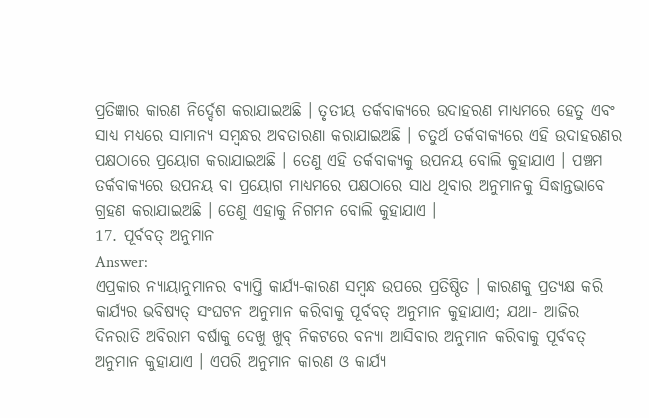ପ୍ରତିଜ୍ଞାର କାରଣ ନିର୍ଦ୍ଦେଶ କରାଯାଇଅଛି । ତୃତୀୟ ତର୍କବାକ୍ୟରେ ଉଦାହରଣ ମାଧ୍ୟମରେ ହେତୁ ଏବଂ ସାଧ୍ୟ ମଧ୍ୟରେ ସାମାନ୍ୟ ସମ୍ବନ୍ଧର ଅବତାରଣା କରାଯାଇଅଛି । ଚତୁର୍ଥ ତର୍କବାକ୍ୟରେ ଏହି ଉଦାହରଣର ପକ୍ଷଠାରେ ପ୍ରୟୋଗ କରାଯାଇଅଛି । ତେଣୁ ଏହି ତର୍କବାକ୍ୟକୁ ଉପନୟ ବୋଲି କୁହାଯାଏ । ପଞ୍ଚମ ତର୍କବାକ୍ୟରେ ଉପନୟ ବା ପ୍ରୟୋଗ ମାଧ୍ୟମରେ ପକ୍ଷଠାରେ ସାଧ ଥିବାର ଅନୁମାନକୁ ସିଦ୍ଧାନ୍ତଭାବେ ଗ୍ରହଣ କରାଯାଇଅଛି । ତେଣୁ ଏହାକୁ ନିଗମନ ବୋଲି କୁହାଯାଏ ।
17. ପୂର୍ବବତ୍ ଅନୁମାନ
Answer:
ଏପ୍ରକାର ନ୍ୟାୟାନୁମାନର ବ୍ୟାପ୍ତି କାର୍ଯ୍ୟ-କାରଣ ସମ୍ବନ୍ଧ ଉପରେ ପ୍ରତିଷ୍ଠିତ । କାରଣକୁ ପ୍ରତ୍ୟକ୍ଷ କରି କାର୍ଯ୍ୟର ଭବିଷ୍ୟତ୍ ସଂଘଟନ ଅନୁମାନ କରିବାକୁ ପୂର୍ବବତ୍ ଅନୁମାନ କୁହାଯାଏ; ଯଥା- ଆଜିର ଦିନରାତି ଅବିରାମ ବର୍ଷାକୁ ଦେଖୁ ଖୁବ୍ ନିକଟରେ ବନ୍ୟା ଆସିବାର ଅନୁମାନ କରିବାକୁ ପୂର୍ବବତ୍ ଅନୁମାନ କୁହାଯାଏ । ଏପରି ଅନୁମାନ କାରଣ ଓ କାର୍ଯ୍ୟ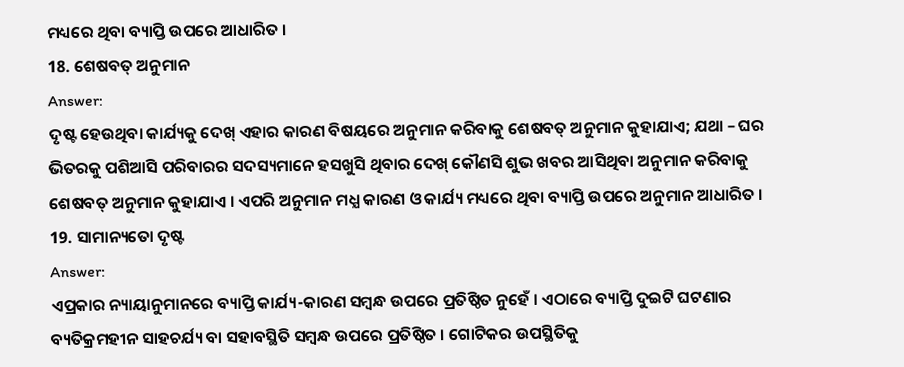ମଧ୍ୟରେ ଥିବା ବ୍ୟାପ୍ତି ଉପରେ ଆଧାରିତ ।
18. ଶେଷବତ୍ ଅନୁମାନ
Answer:
ଦୃଷ୍ଟ ହେଉଥିବା କାର୍ଯ୍ୟକୁ ଦେଖ୍ ଏହାର କାରଣ ବିଷୟରେ ଅନୁମାନ କରିବାକୁ ଶେଷବତ୍ ଅନୁମାନ କୁହାଯାଏ; ଯଥା – ଘର ଭିତରକୁ ପଶିଆସି ପରିବାରର ସଦସ୍ୟମାନେ ହସଖୁସି ଥିବାର ଦେଖ୍ କୌଣସି ଶୁଭ ଖବର ଆସିଥିବା ଅନୁମାନ କରିବାକୁ ଶେଷବତ୍ ଅନୁମାନ କୁହାଯାଏ । ଏପରି ଅନୁମାନ ମଧ୍ଯ କାରଣ ଓ କାର୍ଯ୍ୟ ମଧ୍ୟରେ ଥିବା ବ୍ୟାପ୍ତି ଉପରେ ଅନୁମାନ ଆଧାରିତ ।
19. ସାମାନ୍ୟତୋ ଦୃଷ୍ଟ
Answer:
ଏପ୍ରକାର ନ୍ୟାୟାନୁମାନରେ ବ୍ୟାପ୍ତି କାର୍ଯ୍ୟ-କାରଣ ସମ୍ବନ୍ଧ ଉପରେ ପ୍ରତିଷ୍ଠିତ ନୁହେଁ । ଏଠାରେ ବ୍ୟାପ୍ତି ଦୁଇଟି ଘଟଣାର ବ୍ୟତିକ୍ରମହୀନ ସାହଚର୍ଯ୍ୟ ବା ସହାବସ୍ଥିତି ସମ୍ବନ୍ଧ ଉପରେ ପ୍ରତିଷ୍ଠିତ । ଗୋଟିକର ଉପସ୍ଥିତିକୁ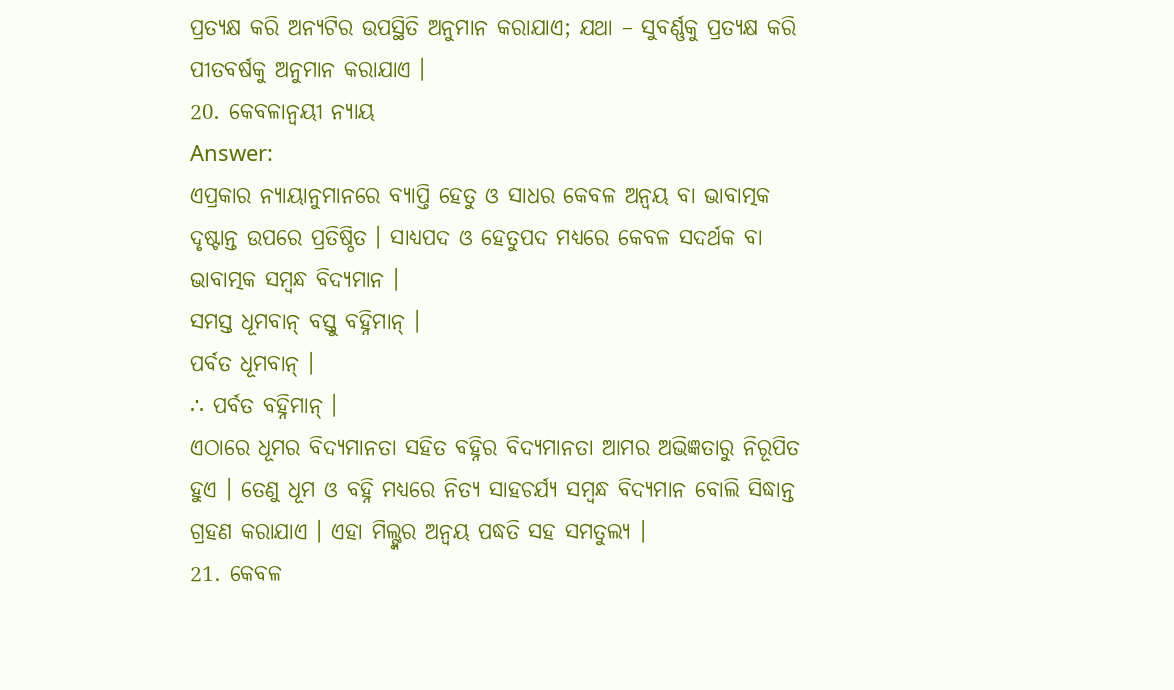ପ୍ରତ୍ୟକ୍ଷ କରି ଅନ୍ୟଟିର ଉପସ୍ଥିତି ଅନୁମାନ କରାଯାଏ; ଯଥା – ସୁବର୍ଣ୍ଣକୁ ପ୍ରତ୍ୟକ୍ଷ କରି ପୀତବର୍ଷକୁ ଅନୁମାନ କରାଯାଏ ।
20. କେବଳାନ୍ବୟୀ ନ୍ୟାୟ
Answer:
ଏପ୍ରକାର ନ୍ୟାୟାନୁମାନରେ ବ୍ୟାପ୍ତି ହେତୁ ଓ ସାଧର କେବଳ ଅନ୍ବୟ ବା ଭାବାତ୍ମକ ଦୃଷ୍ଟାନ୍ତ ଉପରେ ପ୍ରତିଷ୍ଠିତ । ସାଧ୍ୟପଦ ଓ ହେତୁପଦ ମଧ୍ୟରେ କେବଳ ସଦର୍ଥକ ବା ଭାବାତ୍ମକ ସମ୍ବନ୍ଧ ବିଦ୍ୟମାନ ।
ସମସ୍ତ ଧୂମବାନ୍ ବସ୍ତୁ ବହ୍ନିମାନ୍ ।
ପର୍ବତ ଧୂମବାନ୍ ।
∴ ପର୍ବତ ବହ୍ନିମାନ୍ ।
ଏଠାରେ ଧୂମର ବିଦ୍ୟମାନତା ସହିତ ବହ୍ନିର ବିଦ୍ୟମାନତା ଆମର ଅଭିଜ୍ଞତାରୁ ନିରୂପିତ ହୁଏ । ତେଣୁ ଧୂମ ଓ ବହ୍ନି ମଧ୍ୟରେ ନିତ୍ୟ ସାହଚର୍ଯ୍ୟ ସମ୍ବନ୍ଧ ବିଦ୍ୟମାନ ବୋଲି ସିଦ୍ଧାନ୍ତ ଗ୍ରହଣ କରାଯାଏ । ଏହା ମିଲ୍ଙ୍କର ଅନ୍ବୟ ପଦ୍ଧତି ସହ ସମତୁଲ୍ୟ ।
21. କେବଳ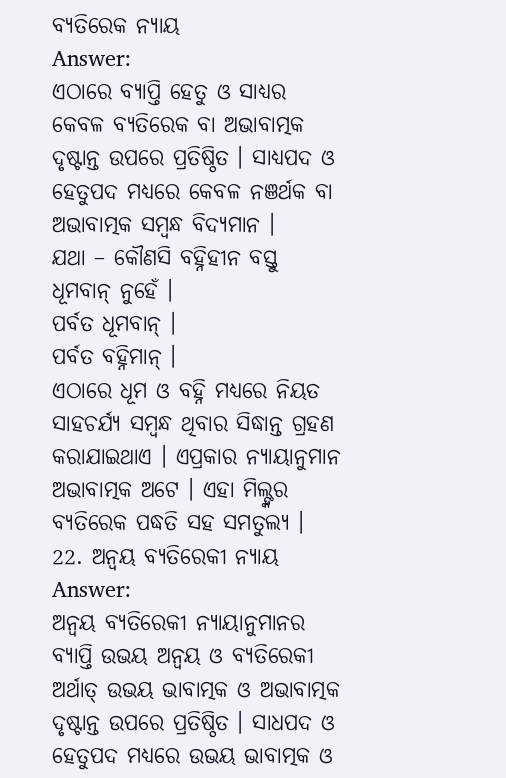ବ୍ୟତିରେକ ନ୍ୟାୟ
Answer:
ଏଠାରେ ବ୍ୟାପ୍ତି ହେତୁ ଓ ସାଧ୍ଯର କେବଳ ବ୍ୟତିରେକ ବା ଅଭାବାତ୍ମକ ଦୃଷ୍ଟାନ୍ତ ଉପରେ ପ୍ରତିଷ୍ଠିତ । ସାଧ୍ୟପଦ ଓ ହେତୁପଦ ମଧ୍ୟରେ କେବଳ ନଞର୍ଥକ ବା ଅଭାବାତ୍ମକ ସମ୍ବନ୍ଧ ବିଦ୍ୟମାନ ।
ଯଥା – କୌଣସି ବହ୍ନିହୀନ ବସ୍ତୁ ଧୂମବାନ୍ ନୁହେଁ ।
ପର୍ବତ ଧୂମବାନ୍ ।
ପର୍ବତ ବହ୍ନିମାନ୍ ।
ଏଠାରେ ଧୂମ ଓ ବହ୍ନି ମଧ୍ୟରେ ନିୟତ ସାହଚର୍ଯ୍ୟ ସମ୍ବନ୍ଧ ଥିବାର ସିଦ୍ଧାନ୍ତ ଗ୍ରହଣ କରାଯାଇଥାଏ । ଏପ୍ରକାର ନ୍ୟାୟାନୁମାନ ଅଭାବାତ୍ମକ ଅଟେ । ଏହା ମିଲ୍ଙ୍କର ବ୍ୟତିରେକ ପଦ୍ଧତି ସହ ସମତୁଲ୍ୟ ।
22. ଅନ୍ବୟ ବ୍ୟତିରେକୀ ନ୍ୟାୟ
Answer:
ଅନ୍ବୟ ବ୍ୟତିରେକୀ ନ୍ୟାୟାନୁମାନର ବ୍ୟାପ୍ତି ଉଭୟ ଅନ୍ବୟ ଓ ବ୍ୟତିରେକୀ ଅର୍ଥାତ୍ ଉଭୟ ଭାବାତ୍ମକ ଓ ଅଭାବାତ୍ମକ ଦୃଷ୍ଟାନ୍ତ ଉପରେ ପ୍ରତିଷ୍ଠିତ । ସାଧପଦ ଓ ହେତୁପଦ ମଧ୍ଯରେ ଉଭୟ ଭାବାତ୍ମକ ଓ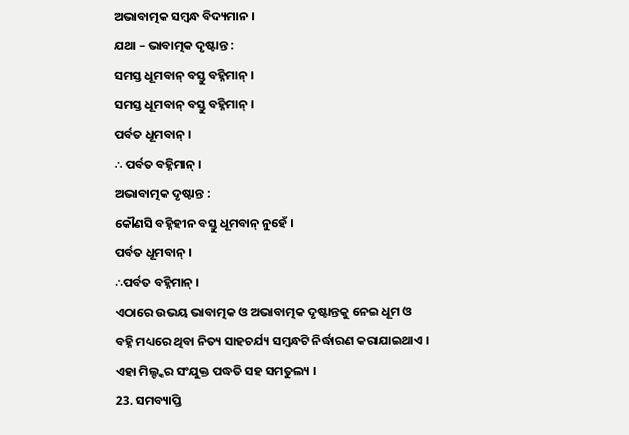ଅଭାବାତ୍ମକ ସମ୍ବନ୍ଧ ବିଦ୍ୟମାନ ।
ଯଥା – ଭାବାତ୍ମକ ଦୃଷ୍ଟାନ୍ତ :
ସମସ୍ତ ଧୂମବାନ୍ ବସ୍ତୁ ବହ୍ନିମାନ୍ ।
ସମସ୍ତ ଧୂମବାନ୍ ବସ୍ତୁ ବହ୍ନିମାନ୍ ।
ପର୍ବତ ଧୂମବାନ୍ ।
∴ ପର୍ବତ ବହ୍ନିମାନ୍ ।
ଅଭାବାତ୍ମକ ଦୃଷ୍ଟାନ୍ତ :
କୌଣସି ବହ୍ନିହୀନ ବସ୍ତୁ ଧୂମବାନ୍ ନୁହେଁ ।
ପର୍ବତ ଧୂମବାନ୍ ।
∴ପର୍ବତ ବହ୍ନିମାନ୍ ।
ଏଠାରେ ଉଭୟ ଭାବାତ୍ମକ ଓ ଅଭାବାତ୍ମକ ଦୃଷ୍ଟାନ୍ତକୁ ନେଇ ଧୂମ ଓ ବହ୍ନି ମଧ୍ୟରେ ଥିବା ନିତ୍ୟ ସାହଚର୍ଯ୍ୟ ସମ୍ବନ୍ଧଟି ନିର୍ଦ୍ଧାରଣ କରାଯାଇଥାଏ । ଏହା ମିଲ୍ଙ୍କର ସଂଯୁକ୍ତ ପଦ୍ଧତି ସହ ସମତୁଲ୍ୟ ।
23. ସମବ୍ୟାପ୍ତି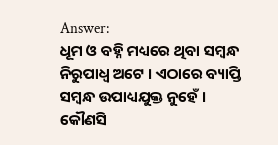Answer:
ଧୂମ ଓ ବହ୍ନି ମଧ୍ୟରେ ଥିବା ସମ୍ବନ୍ଧ ନିରୁପାଧ୍ଵ ଅଟେ । ଏଠାରେ ବ୍ୟାପ୍ତି ସମ୍ବନ୍ଧ ଉପାଧ୍ୟଯୁକ୍ତ ନୁହେଁ । କୌଣସି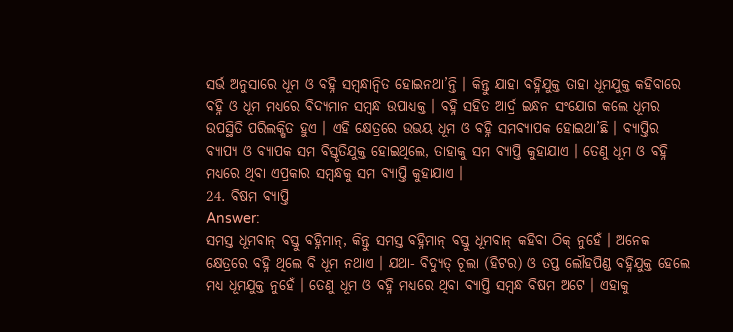ସର୍ଭ ଅନୁସାରେ ଧୂମ ଓ ବହ୍ନି ସମ୍ବନ୍ଧାନ୍ବିତ ହୋଇନଥା’ନ୍ତି । କିନ୍ତୁ ଯାହା ବହ୍ନିଯୁକ୍ତ ତାହା ଧୂମଯୁକ୍ତ କହିବାରେ ବହ୍ନି ଓ ଧୂମ ମଧ୍ୟରେ ବିଦ୍ୟମାନ ସମ୍ବନ୍ଧ ଉପାଧ୍ୟକ୍ତ । ବହ୍ନି ସହିତ ଆର୍ଦ୍ର ଇନ୍ଧନ ସଂଯୋଗ କଲେ ଧୂମର ଉପସ୍ଥିତି ପରିଲକ୍ଷିତ ହୁଏ । ଏହି କ୍ଷେତ୍ରରେ ଉଭୟ ଧୂମ ଓ ବହ୍ନି ସମବ୍ୟାପକ ହୋଇଥା’ଛି । ବ୍ୟାପ୍ତିର ବ୍ୟାପ୍ୟ ଓ ବ୍ୟାପକ ସମ ବିସ୍ତୃତିଯୁକ୍ତ ହୋଇଥିଲେ, ତାହାକୁ ସମ ବ୍ୟାପ୍ତି କୁହାଯାଏ । ତେଣୁ ଧୂମ ଓ ବହ୍ନି ମଧ୍ୟରେ ଥିବା ଏପ୍ରକାର ସମ୍ବନ୍ଧକୁ ସମ ବ୍ୟାପ୍ତି କୁହାଯାଏ ।
24. ବିଷମ ବ୍ୟାପ୍ତି
Answer:
ସମସ୍ତ ଧୂମବାନ୍ ବସ୍ତୁ ବହ୍ନିମାନ୍, କିନ୍ତୁ ସମସ୍ତ ବହ୍ନିମାନ୍ ବସ୍ତୁ ଧୂମବାନ୍ କହିବା ଠିକ୍ ନୁହେଁ । ଅନେକ କ୍ଷେତ୍ରରେ ବହ୍ନି ଥିଲେ ବି ଧୂମ ନଥାଏ । ଯଥା- ବିଦ୍ୟୁତ୍ ଚୂଲା (ହିଟର) ଓ ତପ୍ତ ଲୌହପିଣ୍ଡ ବହ୍ନିଯୁକ୍ତ ହେଲେ ମଧ୍ୟ ଧୂମଯୁକ୍ତ ନୁହେଁ । ତେଣୁ ଧୂମ ଓ ବହ୍ନି ମଧ୍ୟରେ ଥିବା ବ୍ୟାପ୍ତି ସମ୍ବନ୍ଧ ବିଷମ ଅଟେ । ଏହାକୁ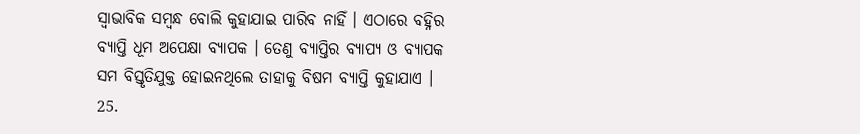ସ୍ବାଭାବିକ ସମ୍ବନ୍ଧ ବୋଲି କୁହାଯାଇ ପାରିବ ନାହିଁ । ଏଠାରେ ବହ୍ନିର ବ୍ୟାପ୍ତି ଧୂମ ଅପେକ୍ଷା ବ୍ୟାପକ । ତେଣୁ ବ୍ୟାପ୍ତିର ବ୍ୟାପ୍ୟ ଓ ବ୍ୟାପକ ସମ ବିସ୍ତୃତିଯୁକ୍ତ ହୋଇନଥିଲେ ତାହାକୁ ବିଷମ ବ୍ୟାପ୍ତି କୁହାଯାଏ ।
25.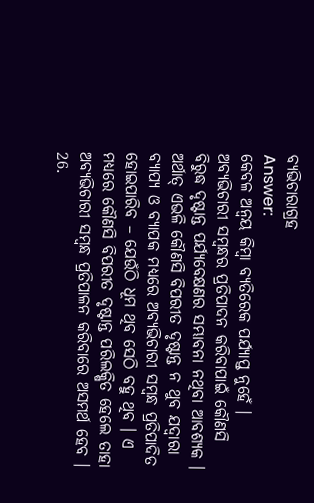ବ୍ୟଭିଚାରାଗ୍ରହ
Answer:
କେବଳ ଅନ୍ବୟ କିମ୍ବା ବ୍ୟତିରେକ ପର୍ଯ୍ୟାପ୍ତ ନୁହେଁ । ଅବ୍ୟଭିଚାରୀ ସମ୍ବନ୍ଧର ପ୍ରତିପାଦନ କରିବାପାଇଁ କୌଣସି ବିରୁଦ୍ଧ ଦୃଷ୍ଟାନ୍ତ ପର୍ଯ୍ୟବେକ୍ଷଣର ସମ୍ଭାବନା ନଥିବା ଆବଶ୍ୟକ । ଅର୍ଥାତ୍ ଏଭଳି କୌଣସି ବିପରୀତ ଦୃଷ୍ଟାନ୍ତ ନ ଥୁବ ଯଦ୍ବାରା ବ୍ୟାପ୍ୟ ଓ ବ୍ୟାପକ ମଧ୍ୟରେ ଅବ୍ୟଭିଚାରୀ ସମ୍ବନ୍ଧ ପ୍ରତିପାଦିତ ହୋଇପାରିବ – ଯେଉଁଠି ଧୂମ ଥିବ ସେଠି ବହୁ ଥିବ । ଏ ମଧ୍ଯରେ କୌଣସି ବିପରୀତ ଦୃଷ୍ଟାନ୍ତ ପରିଲକ୍ଷିତ ହେଲେ ତାହା ଅବ୍ୟଭିଚାରୀ ସମ୍ବନ୍ଧ ପ୍ରତିପାଳନ କରିବାରେ ଅସମର୍ଥ ହେବ ।
26.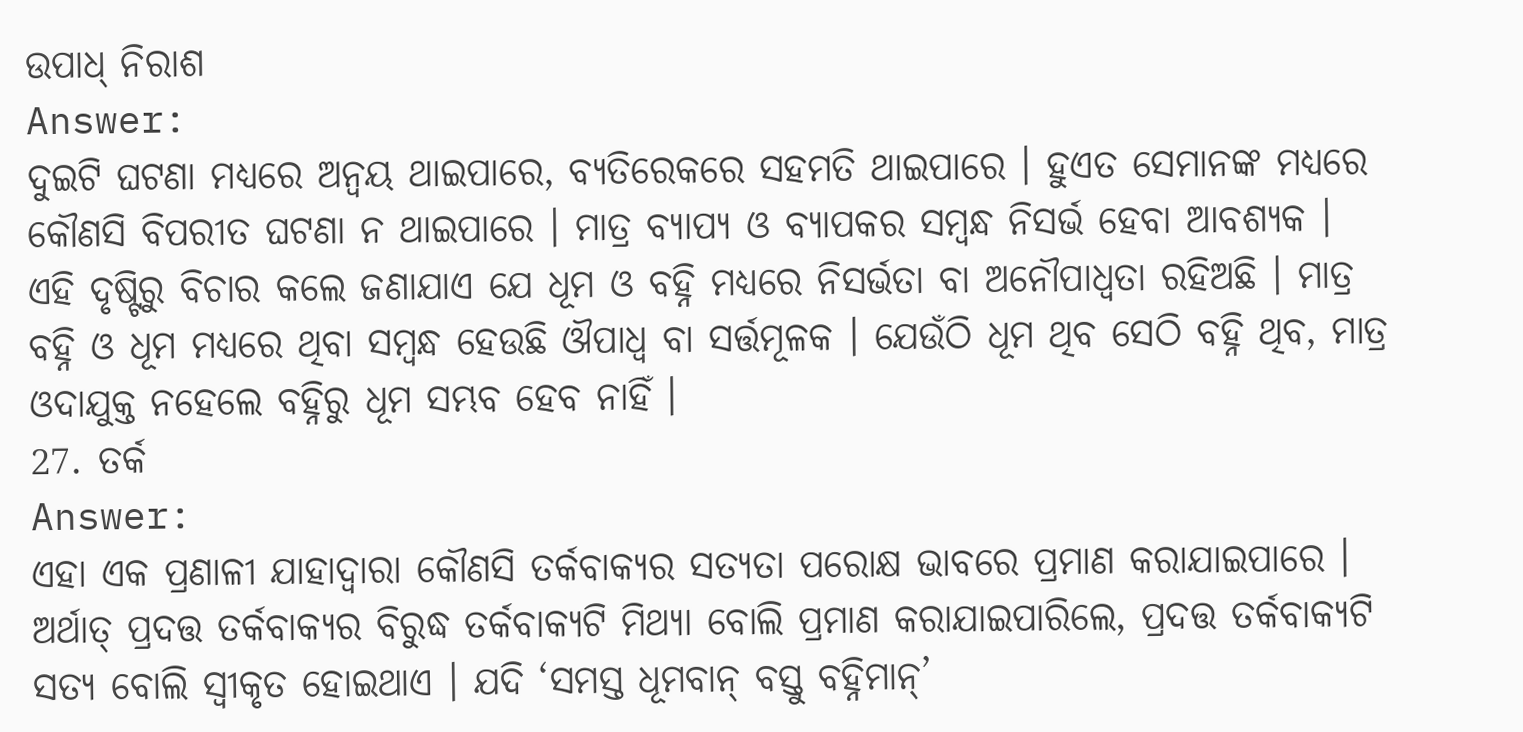ଉପାଧ୍ ନିରାଶ
Answer:
ଦୁଇଟି ଘଟଣା ମଧ୍ୟରେ ଅନ୍ବୟ ଥାଇପାରେ, ବ୍ୟତିରେକରେ ସହମତି ଥାଇପାରେ । ହୁଏତ ସେମାନଙ୍କ ମଧ୍ୟରେ କୌଣସି ବିପରୀତ ଘଟଣା ନ ଥାଇପାରେ । ମାତ୍ର ବ୍ୟାପ୍ୟ ଓ ବ୍ୟାପକର ସମ୍ବନ୍ଧ ନିସର୍ଭ ହେବା ଆବଶ୍ୟକ । ଏହି ଦୃଷ୍ଟିରୁ ବିଚାର କଲେ ଜଣାଯାଏ ଯେ ଧୂମ ଓ ବହ୍ନି ମଧ୍ୟରେ ନିସର୍ଭତା ବା ଅନୌପାଧ୍ଵତା ରହିଅଛି । ମାତ୍ର ବହ୍ନି ଓ ଧୂମ ମଧ୍ୟରେ ଥିବା ସମ୍ବନ୍ଧ ହେଉଛି ଔପାଧ୍ଵ ବା ସର୍ତ୍ତମୂଳକ । ଯେଉଁଠି ଧୂମ ଥିବ ସେଠି ବହ୍ନି ଥିବ, ମାତ୍ର ଓଦାଯୁକ୍ତ ନହେଲେ ବହ୍ନିରୁ ଧୂମ ସମ୍ଭବ ହେବ ନାହିଁ ।
27. ତର୍କ
Answer:
ଏହା ଏକ ପ୍ରଣାଳୀ ଯାହାଦ୍ୱାରା କୌଣସି ତର୍କବାକ୍ୟର ସତ୍ୟତା ପରୋକ୍ଷ ଭାବରେ ପ୍ରମାଣ କରାଯାଇପାରେ । ଅର୍ଥାତ୍ ପ୍ରଦତ୍ତ ତର୍କବାକ୍ୟର ବିରୁଦ୍ଧ ତର୍କବାକ୍ୟଟି ମିଥ୍ୟା ବୋଲି ପ୍ରମାଣ କରାଯାଇପାରିଲେ, ପ୍ରଦତ୍ତ ତର୍କବାକ୍ୟଟି ସତ୍ୟ ବୋଲି ସ୍ବୀକୃତ ହୋଇଥାଏ । ଯଦି ‘ସମସ୍ତ ଧୂମବାନ୍ ବସ୍ତୁ ବହ୍ନିମାନ୍’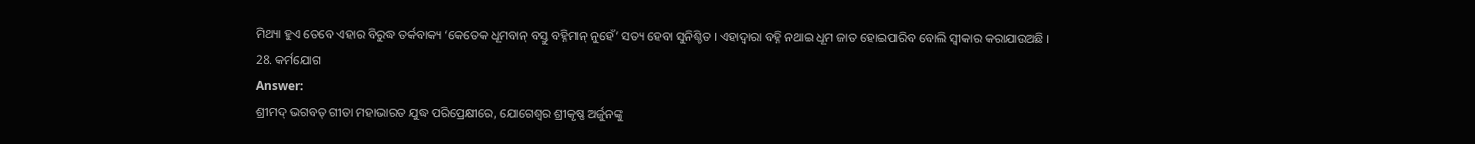ମିଥ୍ୟା ହୁଏ ତେବେ ଏହାର ବିରୁଦ୍ଧ ତର୍କବାକ୍ୟ ‘କେତେକ ଧୂମବାନ୍ ବସ୍ତୁ ବହ୍ନିମାନ୍ ନୁହେଁ’ ସତ୍ୟ ହେବା ସୁନିଶ୍ଚିତ । ଏହାଦ୍ଵାରା ବହ୍ନି ନଥାଇ ଧୂମ ଜାତ ହୋଇପାରିବ ବୋଲି ସ୍ବୀକାର କରାଯାଉଅଛି ।
28. କର୍ମଯୋଗ
Answer:
ଶ୍ରୀମଦ୍ ଭଗବତ୍ ଗୀତା ମହାଭାରତ ଯୁଦ୍ଧ ପରିପ୍ରେକ୍ଷୀରେ, ଯୋଗେଶ୍ବର ଶ୍ରୀକୃଷ୍ଣ ଅର୍ଜୁନଙ୍କୁ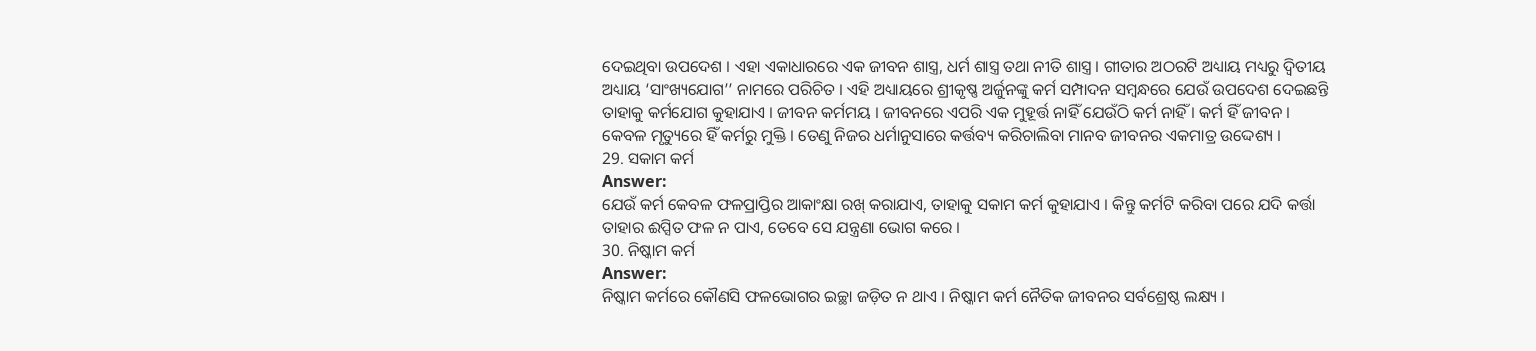ଦେଇଥିବା ଉପଦେଶ । ଏହା ଏକାଧାରରେ ଏକ ଜୀବନ ଶାସ୍ତ୍ର, ଧର୍ମ ଶାସ୍ତ୍ର ତଥା ନୀତି ଶାସ୍ତ୍ର । ଗୀତାର ଅଠରଟି ଅଧ୍ୟାୟ ମଧ୍ୟରୁ ଦ୍ଵିତୀୟ ଅଧ୍ୟାୟ ‘ସାଂଖ୍ୟଯୋଗ’’ ନାମରେ ପରିଚିତ । ଏହି ଅଧ୍ୟାୟରେ ଶ୍ରୀକୃଷ୍ଣ ଅର୍ଜୁନଙ୍କୁ କର୍ମ ସମ୍ପାଦନ ସମ୍ବନ୍ଧରେ ଯେଉଁ ଉପଦେଶ ଦେଇଛନ୍ତି ତାହାକୁ କର୍ମଯୋଗ କୁହାଯାଏ । ଜୀବନ କର୍ମମୟ । ଜୀବନରେ ଏପରି ଏକ ମୁହୂର୍ତ୍ତ ନାହିଁ ଯେଉଁଠି କର୍ମ ନାହିଁ । କର୍ମ ହିଁ ଜୀବନ । କେବଳ ମୃତ୍ୟୁରେ ହିଁ କର୍ମରୁ ମୁକ୍ତି । ତେଣୁ ନିଜର ଧର୍ମାନୁସାରେ କର୍ତ୍ତବ୍ୟ କରିଚାଲିବା ମାନବ ଜୀବନର ଏକମାତ୍ର ଉଦ୍ଦେଶ୍ୟ ।
29. ସକାମ କର୍ମ
Answer:
ଯେଉଁ କର୍ମ କେବଳ ଫଳପ୍ରାପ୍ତିର ଆକାଂକ୍ଷା ରଖ୍ କରାଯାଏ, ତାହାକୁ ସକାମ କର୍ମ କୁହାଯାଏ । କିନ୍ତୁ କର୍ମଟି କରିବା ପରେ ଯଦି କର୍ତ୍ତା ତାହାର ଈପ୍ସିତ ଫଳ ନ ପାଏ, ତେବେ ସେ ଯନ୍ତ୍ରଣା ଭୋଗ କରେ ।
30. ନିଷ୍କାମ କର୍ମ
Answer:
ନିଷ୍କାମ କର୍ମରେ କୌଣସି ଫଳଭୋଗର ଇଚ୍ଛା ଜଡ଼ିତ ନ ଥାଏ । ନିଷ୍କାମ କର୍ମ ନୈତିକ ଜୀବନର ସର୍ବଶ୍ରେଷ୍ଠ ଲକ୍ଷ୍ୟ ।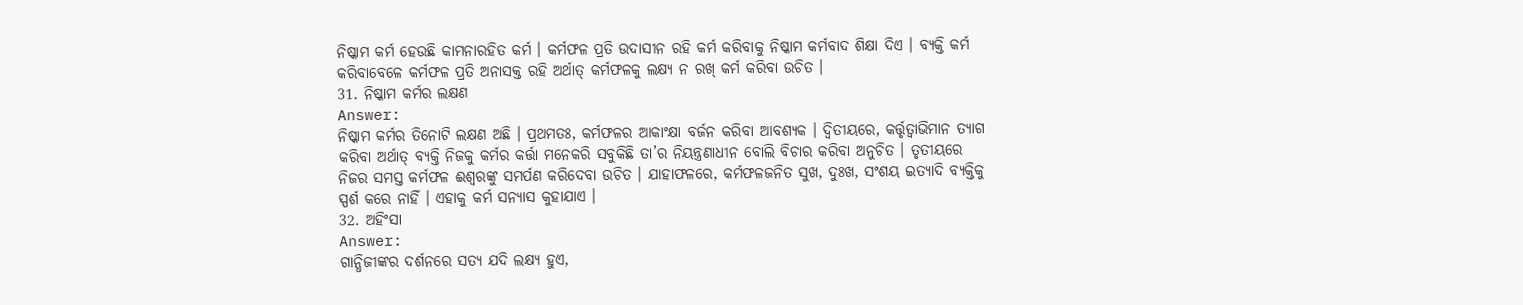ନିଷ୍କାମ କର୍ମ ହେଉଛି କାମନାରହିତ କର୍ମ । କର୍ମଫଳ ପ୍ରତି ଉଦାସୀନ ରହି କର୍ମ କରିବାକୁ ନିଷ୍କାମ କର୍ମବାଦ ଶିକ୍ଷା ଦିଏ । ବ୍ୟକ୍ତି କର୍ମ କରିବାବେଳେ କର୍ମଫଳ ପ୍ରତି ଅନାସକ୍ତ ରହି ଅର୍ଥାତ୍ କର୍ମଫଳକୁ ଲକ୍ଷ୍ୟ ନ ରଖ୍ କର୍ମ କରିବା ଉଚିତ ।
31. ନିଷ୍କାମ କର୍ମର ଲକ୍ଷଣ
Answer:
ନିଷ୍କାମ କର୍ମର ତିନୋଟି ଲକ୍ଷଣ ଅଛି । ପ୍ରଥମତଃ, କର୍ମଫଳର ଆକାଂକ୍ଷା ବର୍ଜନ କରିବା ଆବଶ୍ୟକ । ଦ୍ୱିତୀୟରେ, କର୍ତ୍ତୃତ୍ଵାଭିମାନ ତ୍ୟାଗ କରିବା ଅର୍ଥାତ୍ ବ୍ୟକ୍ତି ନିଜକୁ କର୍ମର କର୍ତ୍ତା ମନେକରି ସବୁକିଛି ତା’ର ନିୟନ୍ତ୍ରଣାଧୀନ ବୋଲି ବିଚାର କରିବା ଅନୁଚିତ । ତୃତୀୟରେ ନିଜର ସମସ୍ତ କର୍ମଫଳ ଈଶ୍ବରଙ୍କୁ ସମର୍ପଣ କରିଦେବା ଉଚିତ । ଯାହାଫଳରେ, କର୍ମଫଳଜନିତ ସୁଖ, ଦୁଃଖ, ସଂଶୟ ଇତ୍ୟାଦି ବ୍ୟକ୍ତିକୁ ସ୍ପର୍ଶ କରେ ନାହିଁ । ଏହାକୁ କର୍ମ ସନ୍ୟାସ କୁହାଯାଏ ।
32. ଅହିଂସା
Answer:
ଗାନ୍ଧିଜୀଙ୍କର ଦର୍ଶନରେ ସତ୍ୟ ଯଦି ଲକ୍ଷ୍ୟ ହୁଏ,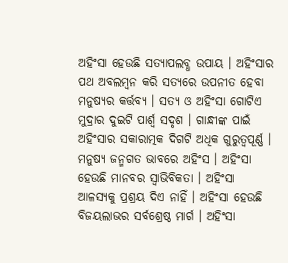ଅହିଂସା ହେଉଛି ସତ୍ୟାପଲବ୍ଧ ଉପାୟ । ଅହିଂସାର ପଥ ଅବଲମ୍ବନ କରି ସତ୍ୟରେ ଉପନୀତ ହେବା ମନୁଷ୍ୟର କର୍ତ୍ତବ୍ୟ । ସତ୍ୟ ଓ ଅହିଂସା ଗୋଟିଏ ମୁଦ୍ରାର ଦୁଇଟି ପାର୍ଶ୍ୱ ସଦୃଶ । ଗାନ୍ଧୀଙ୍କ ପାଇଁ ଅହିଂସାର ସକାରାତ୍ମକ ଦିଗଟି ଅଧିକ ଗୁରୁତ୍ଵପୂର୍ଣ୍ଣ । ମନୁଷ୍ୟ ଜନ୍ମଗତ ଭାବରେ ଅହିଂସ । ଅହିଂସା ହେଉଛି ମାନବର ସ୍ଵାଭିବିକତା । ଅହିଂସା ଆଳସ୍ୟକୁ ପ୍ରଶ୍ରୟ ଦିଏ ନାହିଁ । ଅହିଂସା ହେଉଛି ବିଜୟଲାଭର ସର୍ବଶ୍ରେଷ୍ଠ ମାର୍ଗ । ଅହିଂସା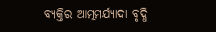ବ୍ୟକ୍ତିର ଆତ୍ମମର୍ଯ୍ୟାଦା ବୃଦ୍ଧି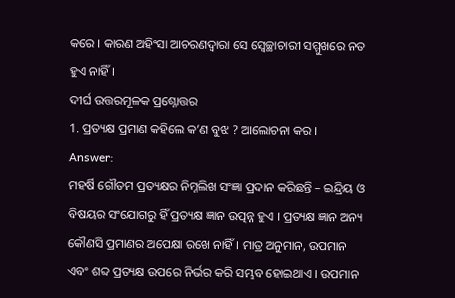କରେ । କାରଣ ଅହିଂସା ଆଚରଣଦ୍ଵାରା ସେ ସ୍ୱେଚ୍ଛାଚାରୀ ସମ୍ମୁଖରେ ନତ ହୁଏ ନାହିଁ ।
ଦୀର୍ଘ ଉତ୍ତରମୂଳକ ପ୍ରଶ୍ନୋତ୍ତର
1. ପ୍ରତ୍ୟକ୍ଷ ପ୍ରମାଣ କହିଲେ କ’ଣ ବୁଝ ? ଆଲୋଚନା କର ।
Answer:
ମହର୍ଷି ଗୌତମ ପ୍ରତ୍ୟକ୍ଷର ନିମ୍ନଲିଖ ସଂଜ୍ଞା ପ୍ରଦାନ କରିଛନ୍ତି – ଇନ୍ଦ୍ରିୟ ଓ ବିଷୟର ସଂଯୋଗରୁ ହିଁ ପ୍ରତ୍ୟକ୍ଷ ଜ୍ଞାନ ଉତ୍ପନ୍ନ ହୁଏ । ପ୍ରତ୍ୟକ୍ଷ ଜ୍ଞାନ ଅନ୍ୟ କୌଣସି ପ୍ରମାଣର ଅପେକ୍ଷା ରଖେ ନାହିଁ । ମାତ୍ର ଅନୁମାନ, ଉପମାନ ଏବଂ ଶବ୍ଦ ପ୍ରତ୍ୟକ୍ଷ ଉପରେ ନିର୍ଭର କରି ସମ୍ଭବ ହୋଇଥାଏ । ଉପମାନ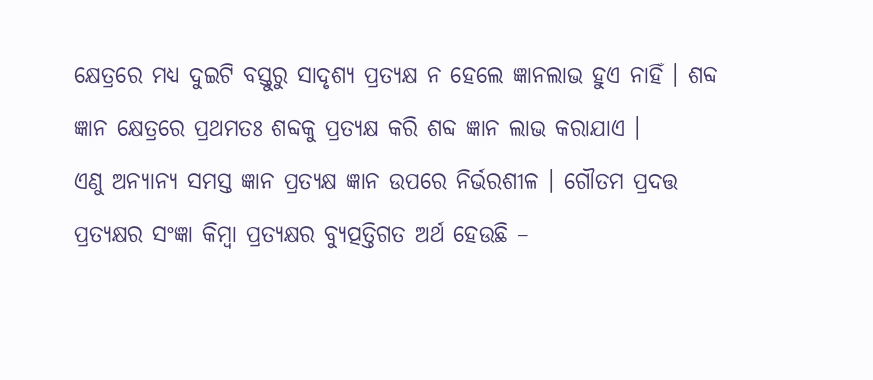କ୍ଷେତ୍ରରେ ମଧ୍ୟ ଦୁଇଟି ବସ୍ତୁରୁ ସାଦୃଶ୍ୟ ପ୍ରତ୍ୟକ୍ଷ ନ ହେଲେ ଜ୍ଞାନଲାଭ ହୁଏ ନାହିଁ । ଶବ୍ଦ ଜ୍ଞାନ କ୍ଷେତ୍ରରେ ପ୍ରଥମତଃ ଶବ୍ଦକୁ ପ୍ରତ୍ୟକ୍ଷ କରି ଶବ୍ଦ ଜ୍ଞାନ ଲାଭ କରାଯାଏ ।
ଏଣୁ ଅନ୍ୟାନ୍ୟ ସମସ୍ତ ଜ୍ଞାନ ପ୍ରତ୍ୟକ୍ଷ ଜ୍ଞାନ ଉପରେ ନିର୍ଭରଶୀଳ । ଗୌତମ ପ୍ରଦତ୍ତ ପ୍ରତ୍ୟକ୍ଷର ସଂଜ୍ଞା କିମ୍ବା ପ୍ରତ୍ୟକ୍ଷର ବ୍ୟୁତ୍ପତ୍ତିଗତ ଅର୍ଥ ହେଉଛି –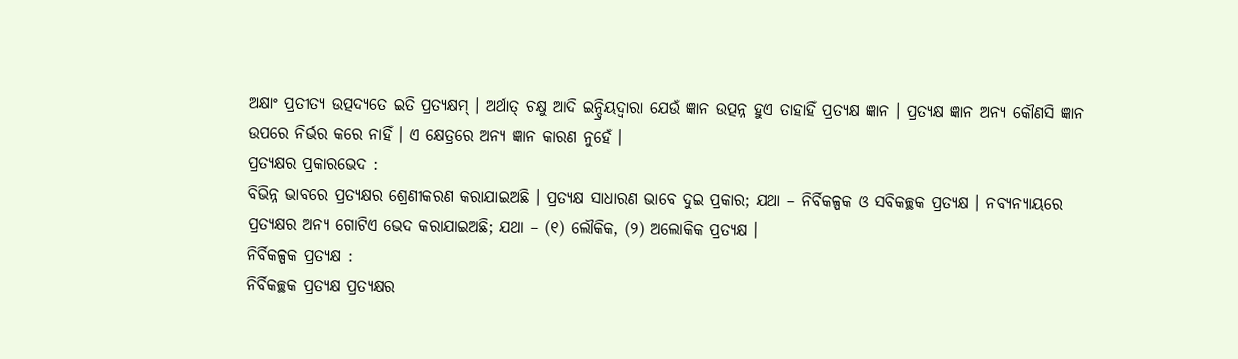ଅକ୍ଷାଂ ପ୍ରତୀତ୍ୟ ଉତ୍ପଦ୍ୟତେ ଇତି ପ୍ରତ୍ୟକ୍ଷମ୍ । ଅର୍ଥାତ୍ ଚକ୍ଷୁ ଆଦି ଇନ୍ଦ୍ରିୟଦ୍ୱାରା ଯେଉଁ ଜ୍ଞାନ ଉତ୍ପନ୍ନ ହୁଏ ତାହାହିଁ ପ୍ରତ୍ୟକ୍ଷ ଜ୍ଞାନ । ପ୍ରତ୍ୟକ୍ଷ ଜ୍ଞାନ ଅନ୍ୟ କୌଣସି ଜ୍ଞାନ ଉପରେ ନିର୍ଭର କରେ ନାହିଁ । ଏ କ୍ଷେତ୍ରରେ ଅନ୍ୟ ଜ୍ଞାନ କାରଣ ନୁହେଁ ।
ପ୍ରତ୍ୟକ୍ଷର ପ୍ରକାରଭେଦ :
ବିଭିନ୍ନ ଭାବରେ ପ୍ରତ୍ୟକ୍ଷର ଶ୍ରେଣୀକରଣ କରାଯାଇଅଛି । ପ୍ରତ୍ୟକ୍ଷ ସାଧାରଣ ଭାବେ ଦୁଇ ପ୍ରକାର; ଯଥା – ନିର୍ବିକଳ୍ପକ ଓ ସବିକଚ୍ଛକ ପ୍ରତ୍ୟକ୍ଷ । ନବ୍ୟନ୍ୟାୟରେ ପ୍ରତ୍ୟକ୍ଷର ଅନ୍ୟ ଗୋଟିଏ ଭେଦ କରାଯାଇଅଛି; ଯଥା – (୧) ଲୌକିକ, (୨) ଅଲୋକିକ ପ୍ରତ୍ୟକ୍ଷ ।
ନିର୍ବିକଳ୍ପକ ପ୍ରତ୍ୟକ୍ଷ :
ନିର୍ବିକଚ୍ଛକ ପ୍ରତ୍ୟକ୍ଷ ପ୍ରତ୍ୟକ୍ଷର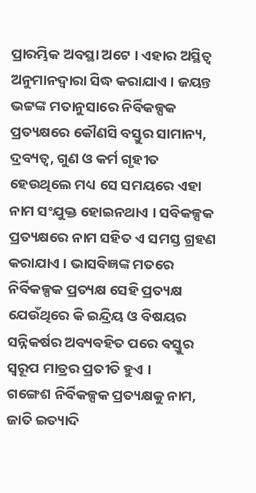ପ୍ରାରମ୍ଭିକ ଅବସ୍ଥା ଅଟେ । ଏହାର ଅସ୍ଥିତ୍ଵ ଅନୁମାନଦ୍ୱାରା ସିଦ୍ଧ କରାଯାଏ । ଜୟନ୍ତ ଭଟ୍ଟଙ୍କ ମତାନୁସାରେ ନିର୍ବିକଳ୍ପକ ପ୍ରତ୍ୟକ୍ଷରେ କୌଣସି ବସ୍ତୁର ସାମାନ୍ୟ, ଦ୍ରବ୍ୟତ୍ୱ, ଗୁଣ ଓ କର୍ମ ଗୃହୀତ ହେଉଥିଲେ ମଧ୍ୟ ସେ ସମୟରେ ଏହା ନାମ ସଂଯୁକ୍ତ ହୋଇନଥାଏ । ସବିକଳ୍ପକ ପ୍ରତ୍ୟକ୍ଷରେ ନାମ ସହିତ ଏ ସମସ୍ତ ଗ୍ରହଣ କରାଯାଏ । ଭାସବିଜ୍ଞଙ୍କ ମତରେ ନିର୍ବିକଳ୍ପକ ପ୍ରତ୍ୟକ୍ଷ ସେହି ପ୍ରତ୍ୟକ୍ଷ ଯେଉଁଥିରେ କି ଇନ୍ଦ୍ରିୟ ଓ ବିଷୟର ସନ୍ନିକର୍ଷର ଅବ୍ୟବହିତ ପରେ ବସ୍ତୁର ସ୍ୱରୂପ ମାତ୍ରର ପ୍ରତୀତି ହୁଏ ।
ଗଙ୍ଗେଶ ନିର୍ବିକଳ୍ପକ ପ୍ରତ୍ୟକ୍ଷକୁ ନାମ, ଜାତି ଇତ୍ୟାଦି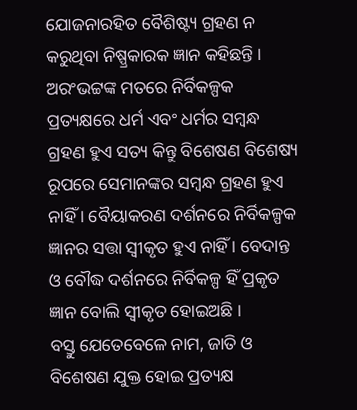ଯୋଜନାରହିତ ବୈଶିଷ୍ଟ୍ୟ ଗ୍ରହଣ ନ କରୁଥିବା ନିଷ୍ପ୍ରକାରକ ଜ୍ଞାନ କହିଛନ୍ତି । ଅରଂଭଟ୍ଟଙ୍କ ମତରେ ନିର୍ବିକଳ୍ପକ ପ୍ରତ୍ୟକ୍ଷରେ ଧର୍ମ ଏବଂ ଧର୍ମର ସମ୍ବନ୍ଧ ଗ୍ରହଣ ହୁଏ ସତ୍ୟ କିନ୍ତୁ ବିଶେଷଣ ବିଶେଷ୍ୟ ରୂପରେ ସେମାନଙ୍କର ସମ୍ବନ୍ଧ ଗ୍ରହଣ ହୁଏ ନାହିଁ । ବୈୟାକରଣ ଦର୍ଶନରେ ନିର୍ବିକଳ୍ପକ ଜ୍ଞାନର ସତ୍ତା ସ୍ବୀକୃତ ହୁଏ ନାହିଁ । ବେଦାନ୍ତ ଓ ବୌଦ୍ଧ ଦର୍ଶନରେ ନିର୍ବିକଳ୍ପ ହିଁ ପ୍ରକୃତ ଜ୍ଞାନ ବୋଲି ସ୍ବୀକୃତ ହୋଇଅଛି ।
ବସ୍ତୁ ଯେତେବେଳେ ନାମ, ଜାତି ଓ ବିଶେଷଣ ଯୁକ୍ତ ହୋଇ ପ୍ରତ୍ୟକ୍ଷ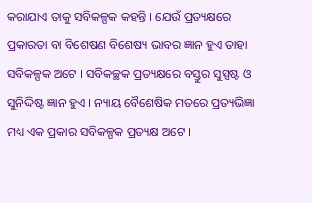କରାଯାଏ ତାକୁ ସବିକଳ୍ପକ କହନ୍ତି । ଯେଉଁ ପ୍ରତ୍ୟକ୍ଷରେ ପ୍ରକାରତା ବା ବିଶେଷଣ ବିଶେଷ୍ୟ ଭାବର ଜ୍ଞାନ ହୁଏ ତାହା ସବିକଳ୍ପକ ଅଟେ । ସବିକଚ୍ଛକ ପ୍ରତ୍ୟକ୍ଷରେ ବସ୍ତୁର ସୁସ୍ପଷ୍ଟ ଓ ସୁନିଦ୍ଦିଷ୍ଟ ଜ୍ଞାନ ହୁଏ । ନ୍ୟାୟ ବୈଶେଷିକ ମତରେ ପ୍ରତ୍ୟଭିଜ୍ଞା ମଧ୍ୟ ଏକ ପ୍ରକାର ସବିକଳ୍ପକ ପ୍ରତ୍ୟକ୍ଷ ଅଟେ ।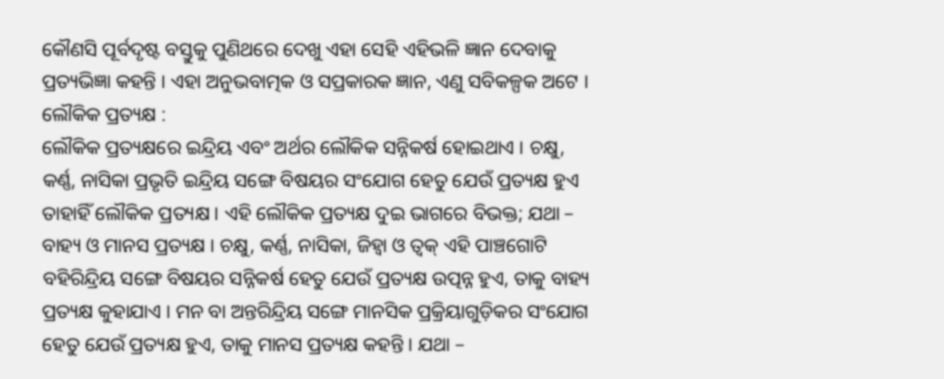କୌଣସି ପୂର୍ବଦୃଷ୍ଟ ବସ୍ତୁକୁ ପୁଣିଥରେ ଦେଖୁ ଏହା ସେହି ଏହିଭଳି ଜ୍ଞାନ ଦେବାକୁ ପ୍ରତ୍ୟଭିଜ୍ଞା କହନ୍ତି । ଏହା ଅନୁଭବାତ୍ମକ ଓ ସପ୍ରକାରକ ଜ୍ଞାନ, ଏଣୁ ସବିକଳ୍ପକ ଅଟେ ।
ଲୌକିକ ପ୍ରତ୍ୟକ୍ଷ :
ଲୌକିକ ପ୍ରତ୍ୟକ୍ଷରେ ଇନ୍ଦ୍ରିୟ ଏବଂ ଅର୍ଥର ଲୌକିକ ସନ୍ନିକର୍ଷ ହୋଇଥାଏ । ଚକ୍ଷୁ, କର୍ଣ୍ଣ, ନାସିକା ପ୍ରଭୃତି ଇନ୍ଦ୍ରିୟ ସଙ୍ଗେ ବିଷୟର ସଂଯୋଗ ହେତୁ ଯେଉଁ ପ୍ରତ୍ୟକ୍ଷ ହୁଏ ତାହାହିଁ ଲୌକିକ ପ୍ରତ୍ୟକ୍ଷ । ଏହି ଲୌକିକ ପ୍ରତ୍ୟକ୍ଷ ଦୁଇ ଭାଗରେ ବିଭକ୍ତ; ଯଥା – ବାହ୍ୟ ଓ ମାନସ ପ୍ରତ୍ୟକ୍ଷ । ଚକ୍ଷୁ, କର୍ଣ୍ଣ, ନାସିକା, ଜିହ୍ଵା ଓ ତ୍ବକ୍ ଏହି ପାଞ୍ଚଗୋଟି ବହିରିନ୍ଦ୍ରିୟ ସଙ୍ଗେ ବିଷୟର ସନ୍ନିକର୍ଷ ହେତୁ ଯେଉଁ ପ୍ରତ୍ୟକ୍ଷ ଉତ୍ପନ୍ନ ହୁଏ, ତାକୁ ବାହ୍ୟ ପ୍ରତ୍ୟକ୍ଷ କୁହାଯାଏ । ମନ ବା ଅନ୍ତରିନ୍ଦ୍ରିୟ ସଙ୍ଗେ ମାନସିକ ପ୍ରକ୍ରିୟାଗୁଡ଼ିକର ସଂଯୋଗ ହେତୁ ଯେଉଁ ପ୍ରତ୍ୟକ୍ଷ ହୁଏ, ତାକୁ ମାନସ ପ୍ରତ୍ୟକ୍ଷ କହନ୍ତି । ଯଥା –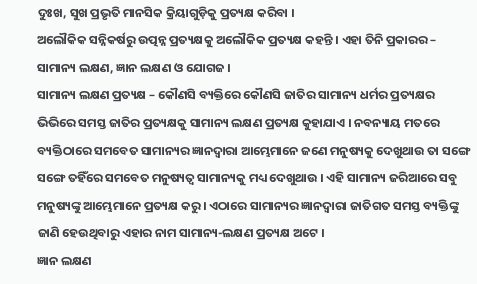ଦୁଃଖ, ସୁଖ ପ୍ରଭୃତି ମାନସିକ କ୍ରିୟାଗୁଡ଼ିକୁ ପ୍ରତ୍ୟକ୍ଷ କରିବା ।
ଅଲୌକିକ ସନ୍ନିକର୍ଷରୁ ଉତ୍ପନ୍ନ ପ୍ରତ୍ୟକ୍ଷକୁ ଅଲୌକିକ ପ୍ରତ୍ୟକ୍ଷ କହନ୍ତି । ଏହା ତିନି ପ୍ରକାରର – ସାମାନ୍ୟ ଲକ୍ଷଣ, ଜ୍ଞାନ ଲକ୍ଷଣ ଓ ଯୋଗଜ ।
ସାମାନ୍ୟ ଲକ୍ଷଣ ପ୍ରତ୍ୟକ୍ଷ – କୌଣସି ବ୍ୟକ୍ତିରେ କୌଣସି ଜାତିର ସାମାନ୍ୟ ଧର୍ମର ପ୍ରତ୍ୟକ୍ଷର ଭିଭିରେ ସମସ୍ତ ଜାତିର ପ୍ରତ୍ୟକ୍ଷକୁ ସାମାନ୍ୟ ଲକ୍ଷଣ ପ୍ରତ୍ୟକ୍ଷ କୁହାଯାଏ । ନବନ୍ୟାୟ ମତରେ ବ୍ୟକ୍ତିଠାରେ ସମବେତ ସାମାନ୍ୟର ଜ୍ଞାନଦ୍ୱାରା ଆମ୍ଭେମାନେ ଜଣେ ମନୁଷ୍ୟକୁ ଦେଖୁଥାଉ ତା ସଙ୍ଗେ ସଙ୍ଗେ ତହିଁରେ ସମବେତ ମନୁଷ୍ୟତ୍ୱ ସାମାନ୍ୟକୁ ମଧ୍ୟ ଦେଖୁଥାଉ । ଏହି ସାମାନ୍ୟ ଜରିଆରେ ସବୁ ମନୁଷ୍ୟଙ୍କୁ ଆମ୍ଭେମାନେ ପ୍ରତ୍ୟକ୍ଷ କରୁ । ଏଠାରେ ସାମାନ୍ୟର ଜ୍ଞାନଦ୍ୱାରା ଜାତିଗତ ସମସ୍ତ ବ୍ୟକ୍ତିଙ୍କୁ ଜାଣି ହେଉଥିବାରୁ ଏହାର ନାମ ସାମାନ୍ୟ-ଲକ୍ଷଣ ପ୍ରତ୍ୟକ୍ଷ ଅଟେ ।
ଜ୍ଞାନ ଲକ୍ଷଣ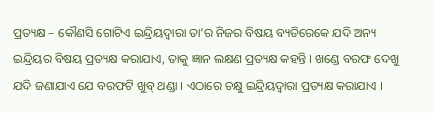ପ୍ରତ୍ୟକ୍ଷ – କୌଣସି ଗୋଟିଏ ଇନ୍ଦ୍ରିୟଦ୍ବାରା ତା’ର ନିଜର ବିଷୟ ବ୍ୟତିରେକେ ଯଦି ଅନ୍ୟ ଇନ୍ଦ୍ରିୟର ବିଷୟ ପ୍ରତ୍ୟକ୍ଷ କରାଯାଏ, ତାକୁ ଜ୍ଞାନ ଲକ୍ଷଣ ପ୍ରତ୍ୟକ୍ଷ କହନ୍ତି । ଖଣ୍ଡେ ବରଫ ଦେଖୁ ଯଦି ଜଣାଯାଏ ଯେ ବରଫଟି ଖୁବ୍ ଥଣ୍ଡା । ଏଠାରେ ଚକ୍ଷୁ ଇନ୍ଦ୍ରିୟଦ୍ଵାରା ପ୍ରତ୍ୟକ୍ଷ କରାଯାଏ ।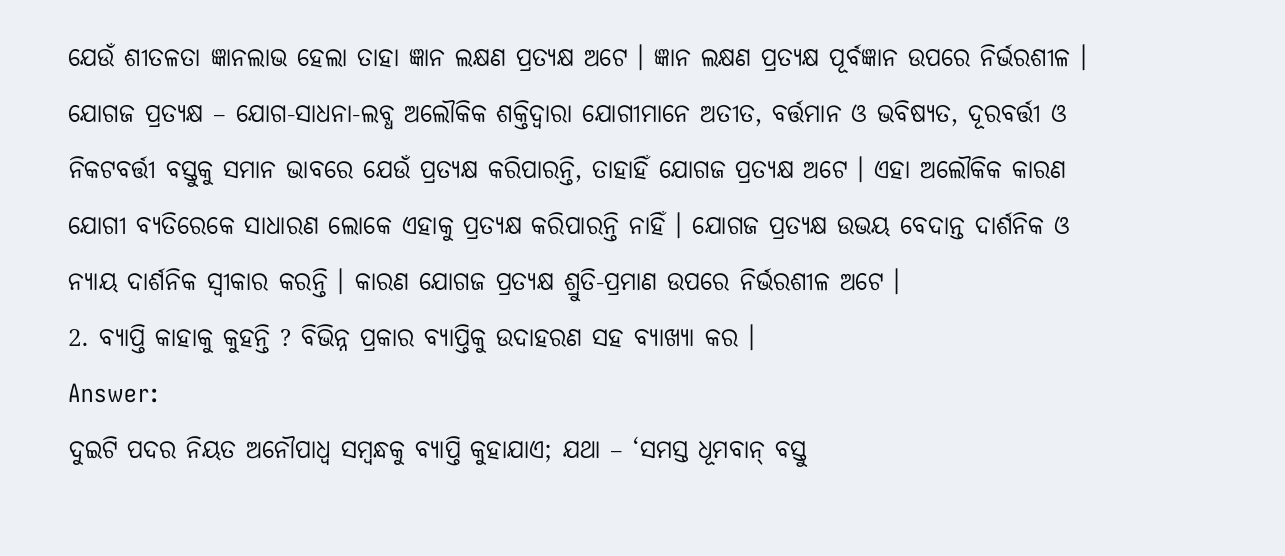ଯେଉଁ ଶୀତଳତା ଜ୍ଞାନଲାଭ ହେଲା ତାହା ଜ୍ଞାନ ଲକ୍ଷଣ ପ୍ରତ୍ୟକ୍ଷ ଅଟେ । ଜ୍ଞାନ ଲକ୍ଷଣ ପ୍ରତ୍ୟକ୍ଷ ପୂର୍ବଜ୍ଞାନ ଉପରେ ନିର୍ଭରଶୀଳ ।
ଯୋଗଜ ପ୍ରତ୍ୟକ୍ଷ – ଯୋଗ-ସାଧନା-ଲବ୍ଧ ଅଲୌକିକ ଶକ୍ତିଦ୍ଵାରା ଯୋଗୀମାନେ ଅତୀତ, ବର୍ତ୍ତମାନ ଓ ଭବିଷ୍ୟତ, ଦୂରବର୍ତ୍ତୀ ଓ ନିକଟବର୍ତ୍ତୀ ବସ୍ତୁକୁ ସମାନ ଭାବରେ ଯେଉଁ ପ୍ରତ୍ୟକ୍ଷ କରିପାରନ୍ତି, ତାହାହିଁ ଯୋଗଜ ପ୍ରତ୍ୟକ୍ଷ ଅଟେ । ଏହା ଅଲୌକିକ କାରଣ ଯୋଗୀ ବ୍ୟତିରେକେ ସାଧାରଣ ଲୋକେ ଏହାକୁ ପ୍ରତ୍ୟକ୍ଷ କରିପାରନ୍ତି ନାହିଁ । ଯୋଗଜ ପ୍ରତ୍ୟକ୍ଷ ଉଭୟ ବେଦାନ୍ତ ଦାର୍ଶନିକ ଓ ନ୍ୟାୟ ଦାର୍ଶନିକ ସ୍ବୀକାର କରନ୍ତି । କାରଣ ଯୋଗଜ ପ୍ରତ୍ୟକ୍ଷ ଶ୍ରୁତି-ପ୍ରମାଣ ଉପରେ ନିର୍ଭରଶୀଳ ଅଟେ ।
2. ବ୍ୟାପ୍ତି କାହାକୁ କୁହନ୍ତି ? ବିଭିନ୍ନ ପ୍ରକାର ବ୍ୟାପ୍ତିକୁ ଉଦାହରଣ ସହ ବ୍ୟାଖ୍ୟା କର ।
Answer:
ଦୁଇଟି ପଦର ନିୟତ ଅନୌପାଧ୍ଵ ସମ୍ବନ୍ଧକୁ ବ୍ୟାପ୍ତି କୁହାଯାଏ; ଯଥା – ‘ସମସ୍ତ ଧୂମବାନ୍ ବସ୍ତୁ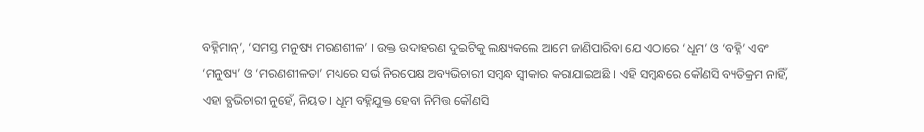ବହ୍ନିମାନ୍’, ‘ସମସ୍ତ ମନୁଷ୍ୟ ମରଣଶୀଳ’ । ଉକ୍ତ ଉଦାହରଣ ଦୁଇଟିକୁ ଲକ୍ଷ୍ୟକଲେ ଆମେ ଜାଣିପାରିବା ଯେ ଏଠାରେ ‘ଧୂମ’ ଓ ‘ବହ୍ନି’ ଏବଂ ‘ମନୁଷ୍ୟ’ ଓ ‘ମରଣଶୀଳତା’ ମଧ୍ୟରେ ସର୍ଭ ନିରପେକ୍ଷ ଅବ୍ୟଭିଚାରୀ ସମ୍ବନ୍ଧ ସ୍ଵୀକାର କରାଯାଇଅଛି । ଏହି ସମ୍ବନ୍ଧରେ କୌଣସି ବ୍ୟତିକ୍ରମ ନାହିଁ, ଏହା ବ୍ଯଭିଚାରୀ ନୁହେଁ, ନିୟତ । ଧୂମ ବହ୍ନିଯୁକ୍ତ ହେବା ନିମିତ୍ତ କୌଣସି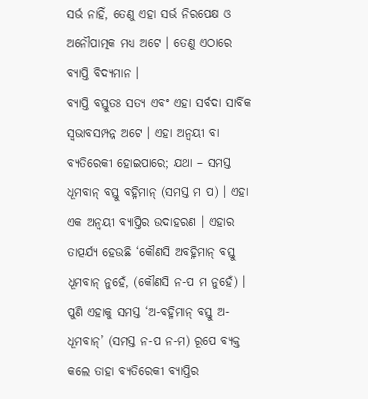ସର୍ଭ ନାହିଁ, ତେଣୁ ଏହା ସର୍ଭ ନିରପେକ୍ଷ ଓ ଅନୌପାତ୍ମକ ମଧ୍ୟ ଅଟେ । ତେଣୁ ଏଠାରେ ବ୍ୟାପ୍ତି ବିଦ୍ୟମାନ ।
ବ୍ୟାପ୍ତି ବସ୍ତୁତଃ ସତ୍ୟ ଏବଂ ଏହା ସର୍ବଦା ସାର୍ବିକ ସ୍ବଭାବସମ୍ପନ୍ନ ଅଟେ । ଏହା ଅନ୍ବୟୀ ବା ବ୍ୟତିରେକୀ ହୋଇପାରେ; ଯଥା – ସମସ୍ତ ଧୂମବାନ୍ ବସ୍ତୁ ବହ୍ନିମାନ୍ (ସମସ୍ତ ମ ପ) । ଏହା ଏକ ଅନ୍ବୟୀ ବ୍ୟାପ୍ତିର ଉଦାହରଣ । ଏହାର ତାତ୍ପର୍ଯ୍ୟ ହେଉଛି ‘କୌଣସି ଅବହ୍ନିମାନ୍ ବସ୍ତୁ ଧୂମବାନ୍ ନୁହେଁ, (କୌଣସି ନ-ପ ମ ନୁହେଁ) । ପୁଣି ଏହାକୁ ସମସ୍ତ ‘ଅ-ବହ୍ନିମାନ୍ ବସ୍ତୁ ଅ- ଧୂମବାନ୍’ (ସମସ୍ତ ନ-ପ ନ-ମ) ରୂପେ ବ୍ୟକ୍ତ କଲେ ତାହା ବ୍ୟତିରେକୀ ବ୍ୟାପ୍ତିର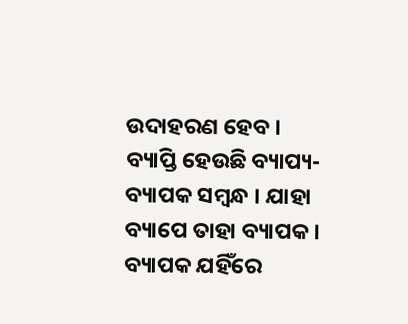ଉଦାହରଣ ହେବ ।
ବ୍ୟାପ୍ତି ହେଉଛି ବ୍ୟାପ୍ୟ- ବ୍ୟାପକ ସମ୍ବନ୍ଧ । ଯାହା ବ୍ୟାପେ ତାହା ବ୍ୟାପକ । ବ୍ୟାପକ ଯହିଁରେ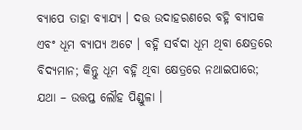ବ୍ୟାପେ ତାହା ବ୍ୟାଯ୍ୟ । ଦତ୍ତ ଉଦାହରଣରେ ବହ୍ନି ବ୍ୟାପକ ଏବଂ ଧୂମ ବ୍ୟାପ୍ୟ ଅଟେ । ବହ୍ନି ସର୍ବଦା ଧୂମ ଥିବା କ୍ଷେତ୍ରରେ ବିଦ୍ୟମାନ; କିନ୍ତୁ ଧୂମ ବହ୍ନି ଥିବା କ୍ଷେତ୍ରରେ ନଥାଇପାରେ; ଯଥା – ଉତ୍ତପ୍ତ ଲୌହ ପିଣ୍ଡୁଳା ।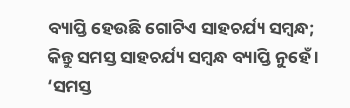ବ୍ୟାପ୍ତି ହେଉଛି ଗୋଟିଏ ସାହଚର୍ଯ୍ୟ ସମ୍ବନ୍ଧ; କିନ୍ତୁ ସମସ୍ତ ସାହଚର୍ଯ୍ୟ ସମ୍ବନ୍ଧ ବ୍ୟାପ୍ତି ନୁହେଁ । ‘ସମସ୍ତ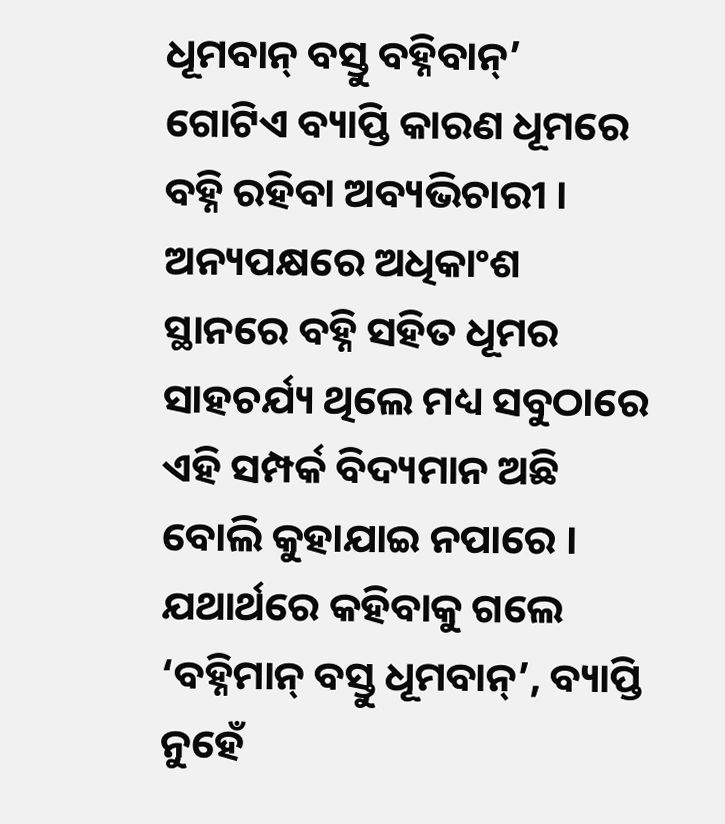ଧୂମବାନ୍ ବସ୍ତୁ ବହ୍ନିବାନ୍’ ଗୋଟିଏ ବ୍ୟାପ୍ତି କାରଣ ଧୂମରେ ବହ୍ନି ରହିବା ଅବ୍ୟଭିଚାରୀ । ଅନ୍ୟପକ୍ଷରେ ଅଧିକାଂଶ ସ୍ଥାନରେ ବହ୍ନି ସହିତ ଧୂମର ସାହଚର୍ଯ୍ୟ ଥିଲେ ମଧ୍ୟ ସବୁଠାରେ ଏହି ସମ୍ପର୍କ ବିଦ୍ୟମାନ ଅଛି ବୋଲି କୁହାଯାଇ ନପାରେ । ଯଥାର୍ଥରେ କହିବାକୁ ଗଲେ ‘ବହ୍ନିମାନ୍ ବସ୍ତୁ ଧୂମବାନ୍’, ବ୍ୟାପ୍ତି ନୁହେଁ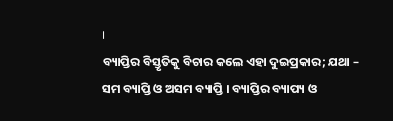।
ବ୍ୟାପ୍ତିର ବିସ୍ତୃତିକୁ ବିଚାର କଲେ ଏହା ଦୁଇପ୍ରକାର; ଯଥା – ସମ ବ୍ୟାପ୍ତି ଓ ଅସମ ବ୍ୟାପ୍ତି । ବ୍ୟାପ୍ତିର ବ୍ୟାପ୍ୟ ଓ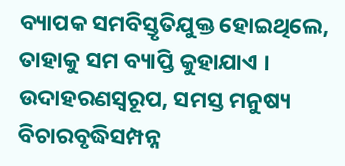ବ୍ୟାପକ ସମବିସ୍ତୃତିଯୁକ୍ତ ହୋଇଥିଲେ, ତାହାକୁ ସମ ବ୍ୟାପ୍ତି କୁହାଯାଏ । ଉଦାହରଣସ୍ୱରୂପ, ସମସ୍ତ ମନୁଷ୍ୟ ବିଚାରବୃଦ୍ଧିସମ୍ପନ୍ନ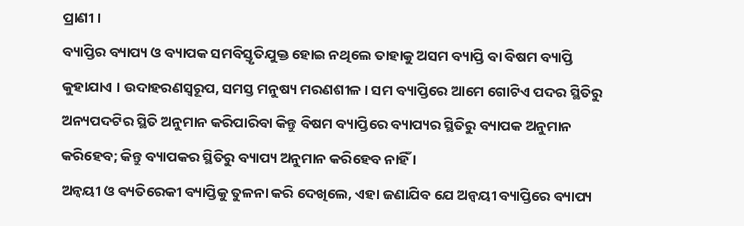ପ୍ରାଣୀ ।
ବ୍ୟାପ୍ତିର ବ୍ୟାପ୍ୟ ଓ ବ୍ୟାପକ ସମବିସ୍ତୃତିଯୁକ୍ତ ହୋଇ ନଥିଲେ ତାହାକୁ ଅସମ ବ୍ୟାପ୍ତି ବା ବିଷମ ବ୍ୟାପ୍ତି କୁହାଯାଏ । ଉଦାହରଣସ୍ୱରୂପ, ସମସ୍ତ ମନୁଷ୍ୟ ମରଣଶୀଳ । ସମ ବ୍ୟାପ୍ତିରେ ଆମେ ଗୋଟିଏ ପଦର ସ୍ଥିତିରୁ ଅନ୍ୟପଦଟିର ସ୍ଥିତି ଅନୁମାନ କରିପାରିବା କିନ୍ତୁ ବିଷମ ବ୍ୟାପ୍ତିରେ ବ୍ୟାପ୍ୟର ସ୍ଥିତିରୁ ବ୍ୟାପକ ଅନୁମାନ କରିହେବ; କିନ୍ତୁ ବ୍ୟାପକର ସ୍ଥିତିରୁ ବ୍ୟାପ୍ୟ ଅନୁମାନ କରିହେବ ନାହିଁ ।
ଅନ୍ବୟୀ ଓ ବ୍ୟତିରେକୀ ବ୍ୟାପ୍ତିକୁ ତୁଳନା କରି ଦେଖିଲେ, ଏହା ଜଣାଯିବ ଯେ ଅନ୍ବୟୀ ବ୍ୟାପ୍ତିରେ ବ୍ୟାପ୍ୟ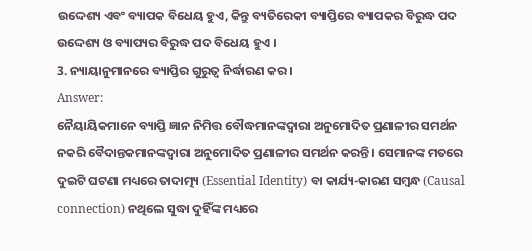ଉଦ୍ଦେଶ୍ୟ ଏବଂ ବ୍ୟାପକ ବିଧେୟ ହୁଏ, କିନ୍ତୁ ବ୍ୟତିରେକୀ ବ୍ୟାପ୍ତିରେ ବ୍ୟାପକର ବିରୁଦ୍ଧ ପଦ ଉଦ୍ଦେଶ୍ୟ ଓ ବ୍ୟାପ୍ୟର ବିରୁଦ୍ଧ ପଦ ବିଧେୟ ହୁଏ ।
3. ନ୍ୟାୟାନୁମାନରେ ବ୍ୟାପ୍ତିର ଗୁରୁତ୍ବ ନିର୍ଦ୍ଧାରଣ କର ।
Answer:
ନୈୟାୟିକମାନେ ବ୍ୟାପ୍ତି ଜ୍ଞାନ ନିମିତ୍ତ ବୌଦ୍ଧମାନଙ୍କଦ୍ୱାରା ଅନୁମୋଦିତ ପ୍ରଣାଳୀର ସମର୍ଥନ ନକରି ବୈଦାନ୍ତକମାନଙ୍କଦ୍ୱାରା ଅନୁମୋଦିତ ପ୍ରଣାଳୀର ସମର୍ଥନ କରନ୍ତି । ସେମାନଙ୍କ ମତରେ ଦୁଇଟି ଘଟଣା ମଧ୍ୟରେ ତାଦାତ୍ମ୍ୟ (Essential Identity) ବା କାର୍ଯ୍ୟ-କାରଣ ସମ୍ବନ୍ଧ (Causal connection) ନଥିଲେ ସୁଦ୍ଧା ଦୁହିଁଙ୍କ ମଧ୍ୟରେ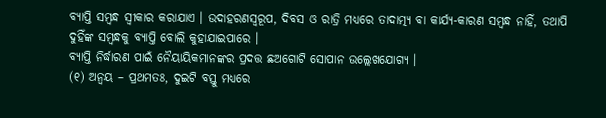ବ୍ୟାପ୍ତି ସମ୍ବନ୍ଧ ସ୍ଵୀକାର କରାଯାଏ । ଉଦାହରଣସ୍ୱରୂପ, ଦିବସ ଓ ରାତ୍ରି ମଧ୍ୟରେ ତାଦାତ୍ମ୍ୟ ବା କାର୍ଯ୍ୟ-କାରଣ ସମ୍ବନ୍ଧ ନାହିଁ, ତଥାପି ଦୁହିଁଙ୍କ ସମ୍ବନ୍ଧକୁ ବ୍ୟାପ୍ତି ବୋଲି କୁହାଯାଇପାରେ ।
ବ୍ୟାପ୍ତି ନିର୍ଦ୍ଧାରଣ ପାଇଁ ନୈୟାୟିକମାନଙ୍କର ପ୍ରଦତ୍ତ ଛଅଗୋଟି ସୋପାନ ଉଲ୍ଲେଖଯୋଗ୍ୟ ।
(୧) ଅନ୍ବୟ – ପ୍ରଥମତଃ, ଦୁଇଟି ବସ୍ତୁ ମଧ୍ୟରେ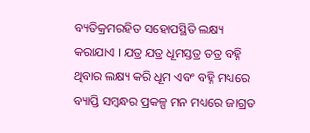ବ୍ୟତିକ୍ରମରହିତ ସହୋପସ୍ଥିତି ଲକ୍ଷ୍ୟ କରାଯାଏ । ଯତ୍ର ଯତ୍ର ଧୂମସ୍ତତ୍ର ତତ୍ର ବହ୍ନି ଥିବାର ଲକ୍ଷ୍ୟ କରି ଧୂମ ଏବଂ ବହ୍ନି ମଧ୍ୟରେ ବ୍ୟାପ୍ତି ସମ୍ବନ୍ଧର ପ୍ରକଳ୍ପ ମନ ମଧ୍ୟରେ ଜାଗ୍ରତ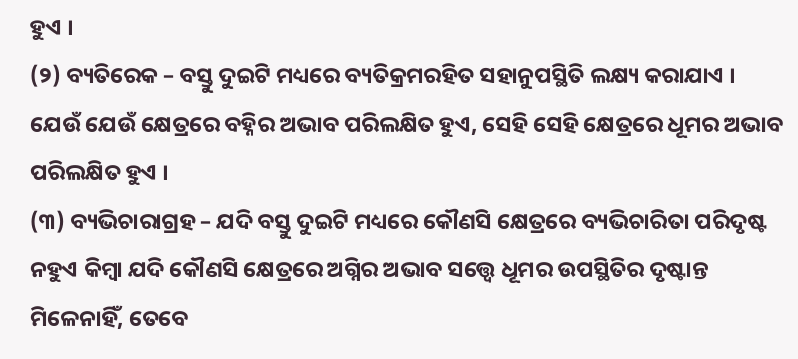ହୁଏ ।
(୨) ବ୍ୟତିରେକ – ବସ୍ତୁ ଦୁଇଟି ମଧ୍ୟରେ ବ୍ୟତିକ୍ରମରହିତ ସହାନୁପସ୍ଥିତି ଲକ୍ଷ୍ୟ କରାଯାଏ । ଯେଉଁ ଯେଉଁ କ୍ଷେତ୍ରରେ ବହ୍ନିର ଅଭାବ ପରିଲକ୍ଷିତ ହୁଏ, ସେହି ସେହି କ୍ଷେତ୍ରରେ ଧୂମର ଅଭାବ ପରିଲକ୍ଷିତ ହୁଏ ।
(୩) ବ୍ୟଭିଚାରାଗ୍ରହ – ଯଦି ବସ୍ତୁ ଦୁଇଟି ମଧ୍ୟରେ କୌଣସି କ୍ଷେତ୍ରରେ ବ୍ୟଭିଚାରିତା ପରିଦୃଷ୍ଟ ନହୁଏ କିମ୍ବା ଯଦି କୌଣସି କ୍ଷେତ୍ରରେ ଅଗ୍ନିର ଅଭାବ ସତ୍ତ୍ଵେ ଧୂମର ଉପସ୍ଥିତିର ଦୃଷ୍ଟାନ୍ତ ମିଳେନାହିଁ, ତେବେ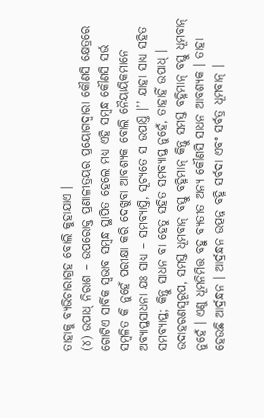ତାହାକୁ ବ୍ୟଭିଚାରାଗ୍ରହ ବୋଲି କୁହାଯାଏ ।
(୪) ଉପାଧ୍ ନିରାଶ – ଉପରୋକ୍ତ ପ୍ରଣାଳୀତ୍ରୟର ପ୍ରୟୋଗଦ୍ଵାରା କୌଣସି କ୍ଷେତ୍ରରେ ଗୋଟିଏ ସାର୍ବିକ ସ୍ଵଭାବ ସମ୍ବନ୍ଧ ସ୍ଥାପିତ ହେଲେ ମଧ୍ୟ ଏହି ସମ୍ବନ୍ଧ କୌଣସି ସର୍ଭ ସମ୍ବଳିତ କି ନୁହେଁ ପରୀକ୍ଷା କରି ଦେଖୁବା ଆବଶ୍ୟକ ବୋଲି ନୈୟାୟିକମାନେ ଅବ୍ୟାପ୍ତସାଧନା ଯଃ ସାଧ୍ୟ – ସମବ୍ୟାପ୍ତି, ସୂଚ୍ୟତେ ସ ଉପାଧ୍ତି ।’’ ଯାହା ସାଧ୍ୟ ସହିତ ସମବ୍ୟାପ୍ତ; କିନ୍ତୁ ସାଧନ ବା ହେତୁ ସହିତ ସମବ୍ୟାପ୍ତ ନୁହେଁ, ତାହାହିଁ ଉପାଧ୍ ।
ଉଦାହରଣସ୍ୱରୂପ, ସମସ୍ତ ଧୂମବାନ୍ ବସ୍ତୁ ବହ୍ନିମାନ୍ କିନ୍ତୁ ସମସ୍ତ ବହ୍ନିମାନ୍ ବସ୍ତୁ ଧୂମବାନ୍ ନୁହେଁ । ଏଣୁ ଧୂମନିମିତ୍ତ ବହୁ ବ୍ୟତୀତ ଅନ୍ୟ କୌଣସି ସାଧନ ଆବଶ୍ୟକ । ତାହା ହେଉଛି ଆର୍ଦ୍ରନ୍ଧନ । ଆର୍ଦ୍ରନ୍ଧନ ଉତ୍ପନ୍ନ ବହ୍ନି ସର୍ବଦା ଏବଂ ସର୍ବତ୍ର ଧୂମବାନ୍ ।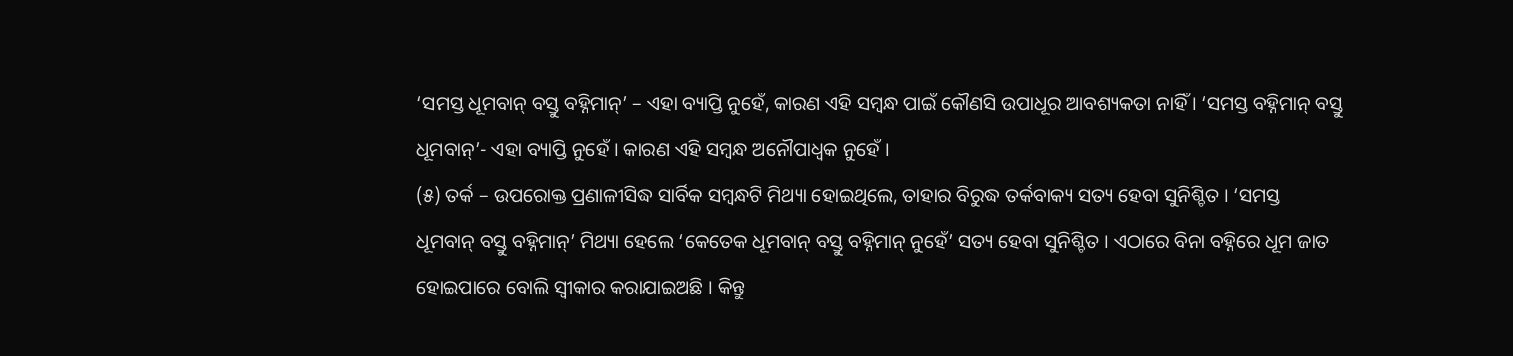‘ସମସ୍ତ ଧୂମବାନ୍ ବସ୍ତୁ ବହ୍ନିମାନ୍’ – ଏହା ବ୍ୟାପ୍ତି ନୁହେଁ, କାରଣ ଏହି ସମ୍ବନ୍ଧ ପାଇଁ କୌଣସି ଉପାଧୂର ଆବଶ୍ୟକତା ନାହିଁ । ‘ସମସ୍ତ ବହ୍ନିମାନ୍ ବସ୍ତୁ ଧୂମବାନ୍’- ଏହା ବ୍ୟାପ୍ତି ନୁହେଁ । କାରଣ ଏହି ସମ୍ବନ୍ଧ ଅନୌପାଧ୍ଵକ ନୁହେଁ ।
(୫) ତର୍କ – ଉପରୋକ୍ତ ପ୍ରଣାଳୀସିଦ୍ଧ ସାର୍ବିକ ସମ୍ବନ୍ଧଟି ମିଥ୍ୟା ହୋଇଥିଲେ, ତାହାର ବିରୁଦ୍ଧ ତର୍କବାକ୍ୟ ସତ୍ୟ ହେବା ସୁନିଶ୍ଚିତ । ‘ସମସ୍ତ ଧୂମବାନ୍ ବସ୍ତୁ ବହ୍ନିମାନ୍’ ମିଥ୍ୟା ହେଲେ ‘କେତେକ ଧୂମବାନ୍ ବସ୍ତୁ ବହ୍ନିମାନ୍ ନୁହେଁ’ ସତ୍ୟ ହେବା ସୁନିଶ୍ଚିତ । ଏଠାରେ ବିନା ବହ୍ନିରେ ଧୂମ ଜାତ ହୋଇପାରେ ବୋଲି ସ୍ଵୀକାର କରାଯାଇଅଛି । କିନ୍ତୁ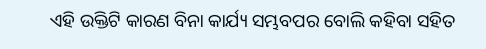ଏହି ଉକ୍ତିଟି କାରଣ ବିନା କାର୍ଯ୍ୟ ସମ୍ଭବପର ବୋଲି କହିବା ସହିତ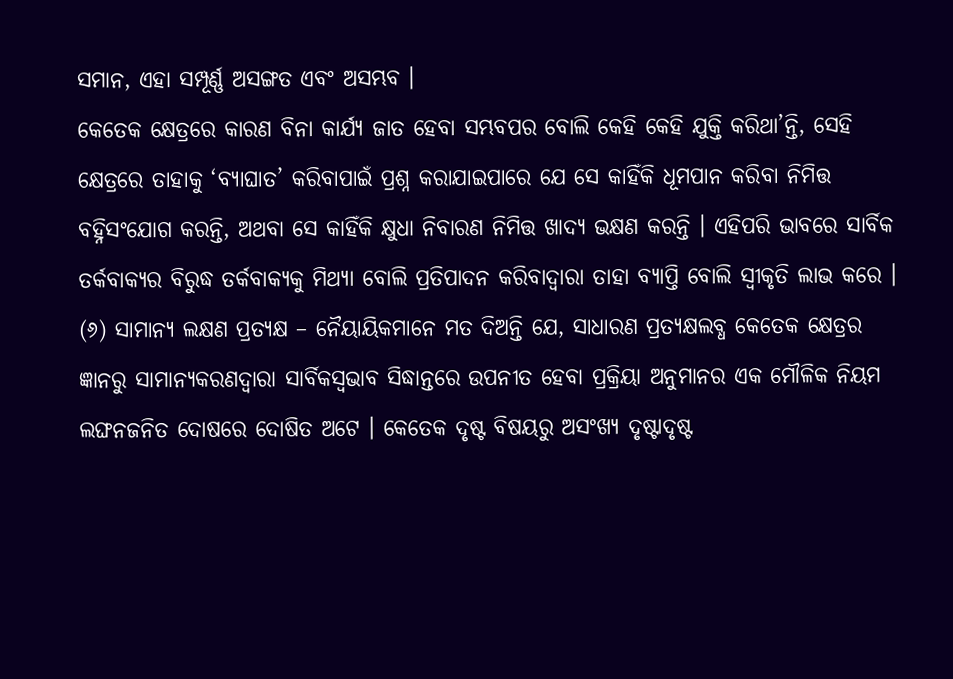ସମାନ, ଏହା ସମ୍ପୂର୍ଣ୍ଣ ଅସଙ୍ଗତ ଏବଂ ଅସମ୍ଭବ ।
କେତେକ କ୍ଷେତ୍ରରେ କାରଣ ବିନା କାର୍ଯ୍ୟ ଜାତ ହେବା ସମ୍ଭବପର ବୋଲି କେହି କେହି ଯୁକ୍ତି କରିଥା’ନ୍ତି, ସେହି କ୍ଷେତ୍ରରେ ତାହାକୁ ‘ବ୍ୟାଘାତ’ କରିବାପାଇଁ ପ୍ରଶ୍ନ କରାଯାଇପାରେ ଯେ ସେ କାହିଁକି ଧୂମପାନ କରିବା ନିମିତ୍ତ ବହ୍ନିସଂଯୋଗ କରନ୍ତି, ଅଥବା ସେ କାହିଁକି କ୍ଷୁଧା ନିବାରଣ ନିମିତ୍ତ ଖାଦ୍ୟ ଭକ୍ଷଣ କରନ୍ତି । ଏହିପରି ଭାବରେ ସାର୍ବିକ ତର୍କବାକ୍ୟର ବିରୁଦ୍ଧ ତର୍କବାକ୍ୟକୁ ମିଥ୍ୟା ବୋଲି ପ୍ରତିପାଦନ କରିବାଦ୍ୱାରା ତାହା ବ୍ୟାପ୍ତି ବୋଲି ସ୍ୱୀକୃତି ଲାଭ କରେ ।
(୬) ସାମାନ୍ୟ ଲକ୍ଷଣ ପ୍ରତ୍ୟକ୍ଷ – ନୈୟାୟିକମାନେ ମତ ଦିଅନ୍ତି ଯେ, ସାଧାରଣ ପ୍ରତ୍ୟକ୍ଷଲବ୍ଧ କେତେକ କ୍ଷେତ୍ରର ଜ୍ଞାନରୁ ସାମାନ୍ୟକରଣଦ୍ୱାରା ସାର୍ବିକସ୍ୱଭାବ ସିଦ୍ଧାନ୍ତରେ ଉପନୀତ ହେବା ପ୍ରକ୍ରିୟା ଅନୁମାନର ଏକ ମୌଳିକ ନିୟମ ଲଙ୍ଘନଜନିତ ଦୋଷରେ ଦୋଷିତ ଅଟେ । କେତେକ ଦୃଷ୍ଟ ବିଷୟରୁ ଅସଂଖ୍ୟ ଦୃଷ୍ଟାଦୃଷ୍ଟ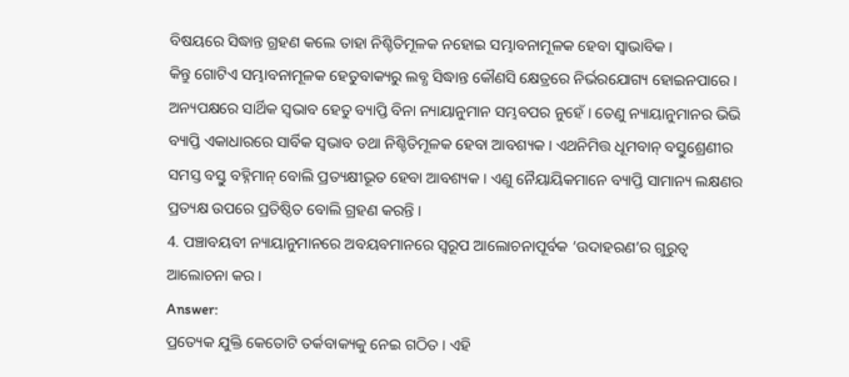ବିଷୟରେ ସିଦ୍ଧାନ୍ତ ଗ୍ରହଣ କଲେ ତାହା ନିଶ୍ଚିତିମୂଳକ ନହୋଇ ସମ୍ଭାବନାମୂଳକ ହେବା ସ୍ଵାଭାବିକ ।
କିନ୍ତୁ ଗୋଟିଏ ସମ୍ଭାବନାମୂଳକ ହେତୁବାକ୍ୟରୁ ଲବ୍ଧ ସିଦ୍ଧାନ୍ତ କୌଣସି କ୍ଷେତ୍ରରେ ନିର୍ଭରଯୋଗ୍ୟ ହୋଇନପାରେ । ଅନ୍ୟପକ୍ଷରେ ସାର୍ଥିକ ସ୍ଵଭାବ ହେତୁ ବ୍ୟାପ୍ତି ବିନା ନ୍ୟାୟାନୁମାନ ସମ୍ଭବପର ନୁହେଁ । ତେଣୁ ନ୍ୟାୟାନୁମାନର ଭିଭି ବ୍ୟାପ୍ତି ଏକାଧାରରେ ସାର୍ବିକ ସ୍ଵଭାବ ତଥା ନିଶ୍ଚିତିମୂଳକ ହେବା ଆବଶ୍ୟକ । ଏଥନିମିତ୍ତ ଧୂମବାନ୍ ବସ୍ତୁଶ୍ରେଣୀର ସମସ୍ତ ବସ୍ତୁ ବହ୍ନିମାନ୍ ବୋଲି ପ୍ରତ୍ୟକ୍ଷୀଭୂତ ହେବା ଆବଶ୍ୟକ । ଏଣୁ ନୈୟାୟିକମାନେ ବ୍ୟାପ୍ତି ସାମାନ୍ୟ ଲକ୍ଷଣର ପ୍ରତ୍ୟକ୍ଷ ଉପରେ ପ୍ରତିଷ୍ଠିତ ବୋଲି ଗ୍ରହଣ କରନ୍ତି ।
4. ପଞ୍ଚାବୟବୀ ନ୍ୟାୟାନୁମାନରେ ଅବୟବମାନରେ ସ୍ଵରୂପ ଆଲୋଚନାପୂର୍ବକ ‘ଉଦାହରଣ’ର ଗୁରୁତ୍ଵ ଆଲୋଚନା କର ।
Answer:
ପ୍ରତ୍ୟେକ ଯୁକ୍ତି କେତୋଟି ତର୍କବାକ୍ୟକୁ ନେଇ ଗଠିତ । ଏହି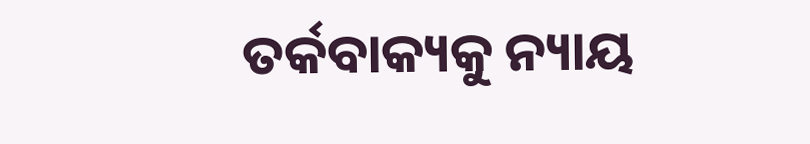ତର୍କବାକ୍ୟକୁ ନ୍ୟାୟ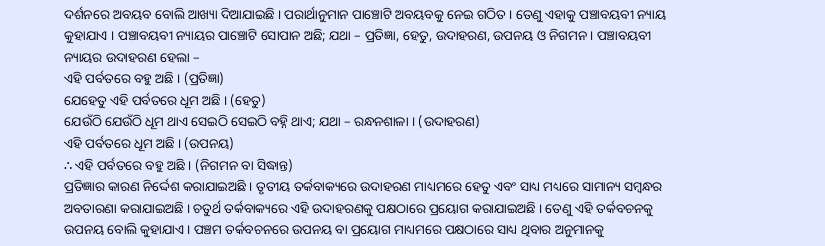ଦର୍ଶନରେ ଅବୟବ ବୋଲି ଆଖ୍ୟା ଦିଆଯାଇଛି । ପରାର୍ଥାନୁମାନ ପାଞ୍ଚୋଟି ଅବୟବକୁ ନେଇ ଗଠିତ । ତେଣୁ ଏହାକୁ ପଞ୍ଚାବୟବୀ ନ୍ୟାୟ କୁହାଯାଏ । ପଞ୍ଚାବୟବୀ ନ୍ୟାୟର ପାଞ୍ଚୋଟି ସୋପାନ ଅଛି; ଯଥା – ପ୍ରତିଜ୍ଞା, ହେତୁ, ଉଦାହରଣ, ଉପନୟ ଓ ନିଗମନ । ପଞ୍ଚାବୟବୀ ନ୍ୟାୟର ଉଦାହରଣ ହେଲା –
ଏହି ପର୍ବତରେ ବହୁ ଅଛି । (ପ୍ରତିଜ୍ଞା)
ଯେହେତୁ ଏହି ପର୍ବତରେ ଧୂମ ଅଛି । (ହେତୁ)
ଯେଉଁଠି ଯେଉଁଠି ଧୂମ ଥାଏ ସେଇଠି ସେଇଠି ବହ୍ନି ଥାଏ; ଯଥା – ରନ୍ଧନଶାଳା । (ଉଦାହରଣ)
ଏହି ପର୍ବତରେ ଧୂମ ଅଛି । (ଉପନୟ)
∴ ଏହି ପର୍ବତରେ ବହୁ ଅଛି । (ନିଗମନ ବା ସିଦ୍ଧାନ୍ତ)
ପ୍ରତିଜ୍ଞାର କାରଣ ନିର୍ଦ୍ଦେଶ କରାଯାଇଅଛି । ତୃତୀୟ ତର୍କବାକ୍ୟରେ ଉଦାହରଣ ମାଧ୍ୟମରେ ହେତୁ ଏବଂ ସାଧ୍ୟ ମଧ୍ୟରେ ସାମାନ୍ୟ ସମ୍ବନ୍ଧର ଅବତାରଣା କରାଯାଇଅଛି । ଚତୁର୍ଥ ତର୍କବାକ୍ୟରେ ଏହି ଉଦାହରଣକୁ ପକ୍ଷଠାରେ ପ୍ରୟୋଗ କରାଯାଇଅଛି । ତେଣୁ ଏହି ତର୍କବଚନକୁ ଉପନୟ ବୋଲି କୁହାଯାଏ । ପଞ୍ଚମ ତର୍କବଚନରେ ଉପନୟ ବା ପ୍ରୟୋଗ ମାଧ୍ୟମରେ ପକ୍ଷଠାରେ ସାଧ୍ୟ ଥିବାର ଅନୁମାନକୁ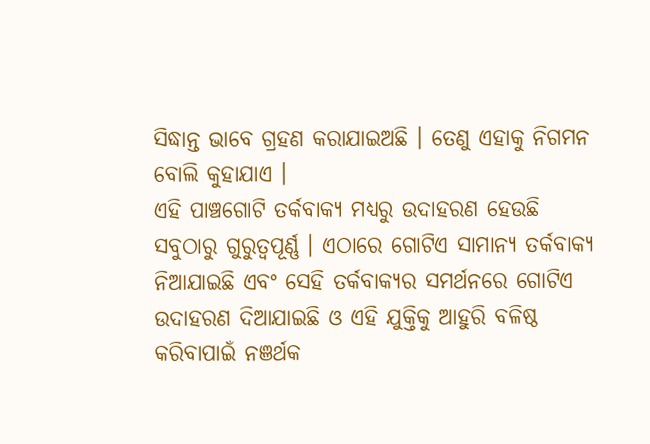ସିଦ୍ଧାନ୍ତ ଭାବେ ଗ୍ରହଣ କରାଯାଇଅଛି । ତେଣୁ ଏହାକୁ ନିଗମନ ବୋଲି କୁହାଯାଏ ।
ଏହି ପାଞ୍ଚଗୋଟି ତର୍କବାକ୍ୟ ମଧ୍ୟରୁ ଉଦାହରଣ ହେଉଛି ସବୁଠାରୁ ଗୁରୁତ୍ଵପୂର୍ଣ୍ଣ । ଏଠାରେ ଗୋଟିଏ ସାମାନ୍ୟ ତର୍କବାକ୍ୟ ନିଆଯାଇଛି ଏବଂ ସେହି ତର୍କବାକ୍ୟର ସମର୍ଥନରେ ଗୋଟିଏ ଉଦାହରଣ ଦିଆଯାଇଛି ଓ ଏହି ଯୁକ୍ତିକୁ ଆହୁରି ବଳିଷ୍ଠ କରିବାପାଇଁ ନଞର୍ଥକ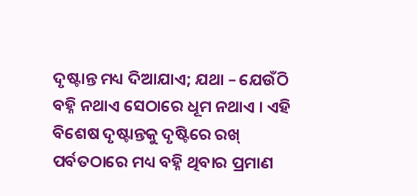ଦୃଷ୍ଟାନ୍ତ ମଧ୍ୟ ଦିଆଯାଏ; ଯଥା – ଯେଉଁଠି ବହ୍ନି ନଥାଏ ସେଠାରେ ଧୂମ ନଥାଏ । ଏହି ବିଶେଷ ଦୃଷ୍ଟାନ୍ତକୁ ଦୃଷ୍ଟିରେ ରଖ୍ ପର୍ବତଠାରେ ମଧ୍ୟ ବହ୍ନି ଥିବାର ପ୍ରମାଣ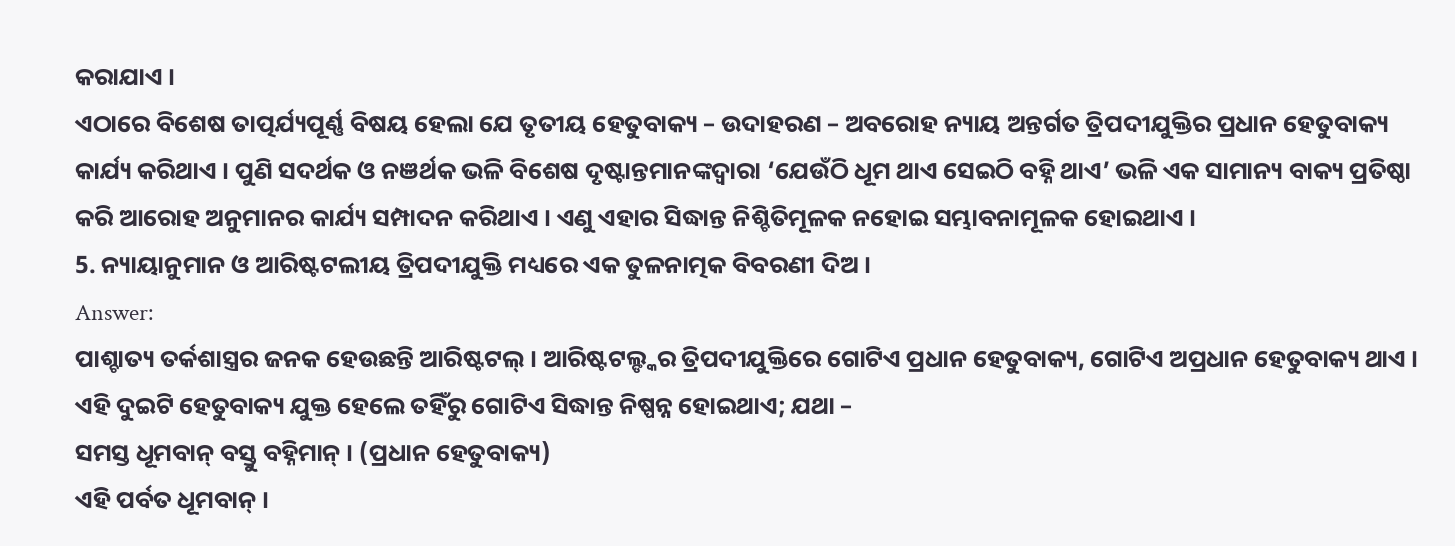କରାଯାଏ ।
ଏଠାରେ ବିଶେଷ ତାତ୍ପର୍ଯ୍ୟପୂର୍ଣ୍ଣ ବିଷୟ ହେଲା ଯେ ତୃତୀୟ ହେତୁବାକ୍ୟ – ଉଦାହରଣ – ଅବରୋହ ନ୍ୟାୟ ଅନ୍ତର୍ଗତ ତ୍ରିପଦୀଯୁକ୍ତିର ପ୍ରଧାନ ହେତୁବାକ୍ୟ କାର୍ଯ୍ୟ କରିଥାଏ । ପୁଣି ସଦର୍ଥକ ଓ ନଞର୍ଥକ ଭଳି ବିଶେଷ ଦୃଷ୍ଟାନ୍ତମାନଙ୍କଦ୍ୱାରା ‘ଯେଉଁଠି ଧୂମ ଥାଏ ସେଇଠି ବହ୍ନି ଥାଏ’ ଭଳି ଏକ ସାମାନ୍ୟ ବାକ୍ୟ ପ୍ରତିଷ୍ଠା କରି ଆରୋହ ଅନୁମାନର କାର୍ଯ୍ୟ ସମ୍ପାଦନ କରିଥାଏ । ଏଣୁ ଏହାର ସିଦ୍ଧାନ୍ତ ନିଶ୍ଚିତିମୂଳକ ନହୋଇ ସମ୍ଭାବନାମୂଳକ ହୋଇଥାଏ ।
5. ନ୍ୟାୟାନୁମାନ ଓ ଆରିଷ୍ଟଟଲୀୟ ତ୍ରିପଦୀଯୁକ୍ତି ମଧ୍ୟରେ ଏକ ତୁଳନାତ୍ମକ ବିବରଣୀ ଦିଅ ।
Answer:
ପାଶ୍ଚାତ୍ୟ ତର୍କଶାସ୍ତ୍ରର ଜନକ ହେଉଛନ୍ତି ଆରିଷ୍ଟଟଲ୍ । ଆରିଷ୍ଟଟଲ୍ଙ୍କର ତ୍ରିପଦୀଯୁକ୍ତିରେ ଗୋଟିଏ ପ୍ରଧାନ ହେତୁବାକ୍ୟ, ଗୋଟିଏ ଅପ୍ରଧାନ ହେତୁବାକ୍ୟ ଥାଏ । ଏହି ଦୁଇଟି ହେତୁବାକ୍ୟ ଯୁକ୍ତ ହେଲେ ତହିଁରୁ ଗୋଟିଏ ସିଦ୍ଧାନ୍ତ ନିଷ୍ପନ୍ନ ହୋଇଥାଏ; ଯଥା –
ସମସ୍ତ ଧୂମବାନ୍ ବସ୍ତୁ ବହ୍ନିମାନ୍ । (ପ୍ରଧାନ ହେତୁବାକ୍ୟ)
ଏହି ପର୍ବତ ଧୂମବାନ୍ ।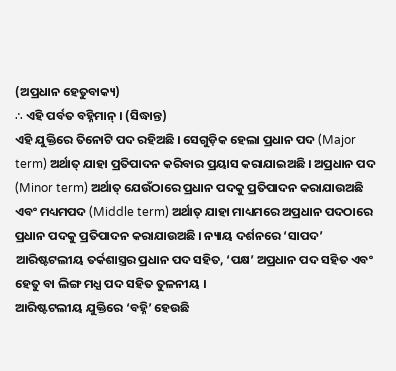(ଅପ୍ରଧାନ ହେତୁବାକ୍ୟ)
∴ ଏହି ପର୍ବତ ବହ୍ନିମାନ୍ । (ସିଦ୍ଧାନ୍ତ)
ଏହି ଯୁକ୍ତିରେ ତିନୋଟି ପଦ ରହିଅଛି । ସେଗୁଡ଼ିକ ହେଲା ପ୍ରଧାନ ପଦ (Major term) ଅର୍ଥାତ୍ ଯାହା ପ୍ରତିପାଦନ କରିବାର ପ୍ରୟାସ କରାଯାଇଅଛି । ଅପ୍ରଧାନ ପଦ (Minor term) ଅର୍ଥାତ୍ ଯେଉଁଠାରେ ପ୍ରଧାନ ପଦକୁ ପ୍ରତିପାଦନ କରାଯାଉଅଛି ଏବଂ ମଧ୍ୟମପଦ (Middle term) ଅର୍ଥାତ୍ ଯାହା ମାଧ୍ୟମରେ ଅପ୍ରଧାନ ପଦଠାରେ ପ୍ରଧାନ ପଦକୁ ପ୍ରତିପାଦନ କରାଯାଉଅଛି । ନ୍ୟାୟ ଦର୍ଶନରେ ‘ସାପଦ’ ଆରିଷ୍ଟଟଲୀୟ ତର୍କଶାସ୍ତ୍ରର ପ୍ରଧାନ ପଦ ସହିତ, ‘ପକ୍ଷ’ ଅପ୍ରଧାନ ପଦ ସହିତ ଏବଂ ହେତୁ ବା ଲିଙ୍ଗ ମଧ୍ଯ ପଦ ସହିତ ତୁଳନୀୟ ।
ଆରିଷ୍ଟଟଲୀୟ ଯୁକ୍ତିରେ ‘ବହ୍ନି’ ହେଉଛି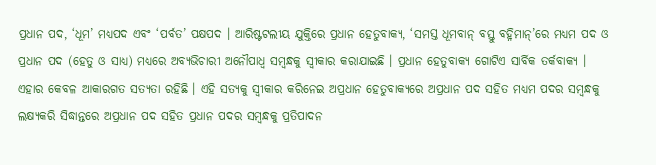ପ୍ରଧାନ ପଦ, ‘ଧୂମ’ ମଧ୍ୟପଦ ଏବଂ ‘ପର୍ବତ’ ପକ୍ଷପଦ । ଆରିଷ୍ଟଟଲୀୟ ଯୁକ୍ତିରେ ପ୍ରଧାନ ହେତୁବାକ୍ୟ, ‘ସମସ୍ତ ଧୂମବାନ୍ ବସ୍ତୁ ବହ୍ନିମାନ୍’ରେ ମଧ୍ୟମ ପଦ ଓ ପ୍ରଧାନ ପଦ (ହେତୁ ଓ ସାଧ୍ୟ) ମଧ୍ୟରେ ଅବ୍ୟଭିଚାରୀ ଅନୌପାଧ୍ଵ ସମ୍ବନ୍ଧକୁ ସ୍ଵୀକାର କରାଯାଇଛି । ପ୍ରଧାନ ହେତୁବାକ୍ୟ ଗୋଟିଏ ସାର୍ବିକ ତର୍କବାକ୍ୟ । ଏହାର କେବଳ ଆକାରଗତ ସତ୍ୟତା ରହିଛି । ଏହି ସତ୍ୟକୁ ସ୍ବୀକାର କରିନେଇ ଅପ୍ରଧାନ ହେତୁବାକ୍ୟରେ ଅପ୍ରଧାନ ପଦ ସହିତ ମଧ୍ୟମ ପଦର ସମ୍ବନ୍ଧକୁ ଲକ୍ଷ୍ୟକରି ସିଦ୍ଧାନ୍ତରେ ଅପ୍ରଧାନ ପଦ ସହିତ ପ୍ରଧାନ ପଦର ସମ୍ବନ୍ଧକୁ ପ୍ରତିପାଦନ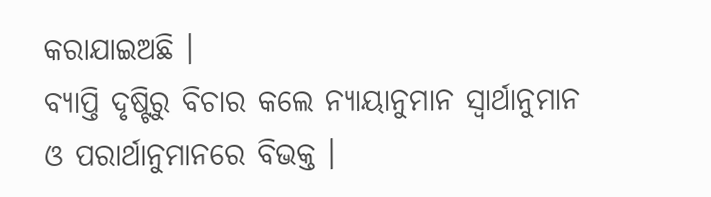କରାଯାଇଅଛି ।
ବ୍ୟାପ୍ତି ଦୃଷ୍ଟିରୁ ବିଚାର କଲେ ନ୍ୟାୟାନୁମାନ ସ୍ୱାର୍ଥାନୁମାନ ଓ ପରାର୍ଥାନୁମାନରେ ବିଭକ୍ତ ।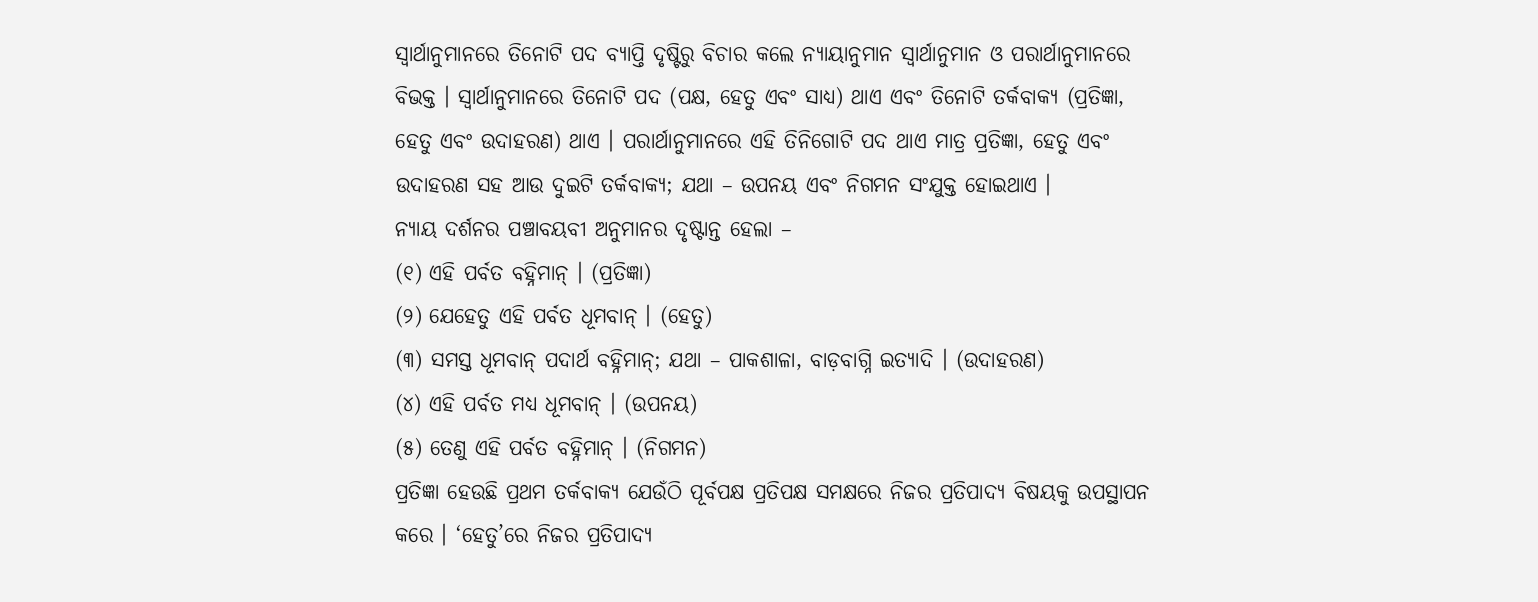ସ୍ୱାର୍ଥାନୁମାନରେ ତିନୋଟି ପଦ ବ୍ୟାପ୍ତି ଦୃଷ୍ଟିରୁ ବିଚାର କଲେ ନ୍ୟାୟାନୁମାନ ସ୍ୱାର୍ଥାନୁମାନ ଓ ପରାର୍ଥାନୁମାନରେ ବିଭକ୍ତ । ସ୍ୱାର୍ଥାନୁମାନରେ ତିନୋଟି ପଦ (ପକ୍ଷ, ହେତୁ ଏବଂ ସାଧ୍ଯ) ଥାଏ ଏବଂ ତିନୋଟି ତର୍କବାକ୍ୟ (ପ୍ରତିଜ୍ଞା, ହେତୁ ଏବଂ ଉଦାହରଣ) ଥାଏ । ପରାର୍ଥାନୁମାନରେ ଏହି ତିନିଗୋଟି ପଦ ଥାଏ ମାତ୍ର ପ୍ରତିଜ୍ଞା, ହେତୁ ଏବଂ ଉଦାହରଣ ସହ ଆଉ ଦୁଇଟି ତର୍କବାକ୍ୟ; ଯଥା – ଉପନୟ ଏବଂ ନିଗମନ ସଂଯୁକ୍ତ ହୋଇଥାଏ ।
ନ୍ୟାୟ ଦର୍ଶନର ପଞ୍ଚାବୟବୀ ଅନୁମାନର ଦୃଷ୍ଟାନ୍ତ ହେଲା –
(୧) ଏହି ପର୍ବତ ବହ୍ନିମାନ୍ । (ପ୍ରତିଜ୍ଞା)
(୨) ଯେହେତୁ ଏହି ପର୍ବତ ଧୂମବାନ୍ । (ହେତୁ)
(୩) ସମସ୍ତ ଧୂମବାନ୍ ପଦାର୍ଥ ବହ୍ନିମାନ୍; ଯଥା – ପାକଶାଳା, ବାଡ଼ବାଗ୍ନି ଇତ୍ଯାଦି । (ଉଦାହରଣ)
(୪) ଏହି ପର୍ବତ ମଧ୍ଯ ଧୂମବାନ୍ । (ଉପନୟ)
(୫) ତେଣୁ ଏହି ପର୍ବତ ବହ୍ନିମାନ୍ । (ନିଗମନ)
ପ୍ରତିଜ୍ଞା ହେଉଛି ପ୍ରଥମ ତର୍କବାକ୍ୟ ଯେଉଁଠି ପୂର୍ବପକ୍ଷ ପ୍ରତିପକ୍ଷ ସମକ୍ଷରେ ନିଜର ପ୍ରତିପାଦ୍ୟ ବିଷୟକୁ ଉପସ୍ଥାପନ କରେ । ‘ହେତୁ’ରେ ନିଜର ପ୍ରତିପାଦ୍ୟ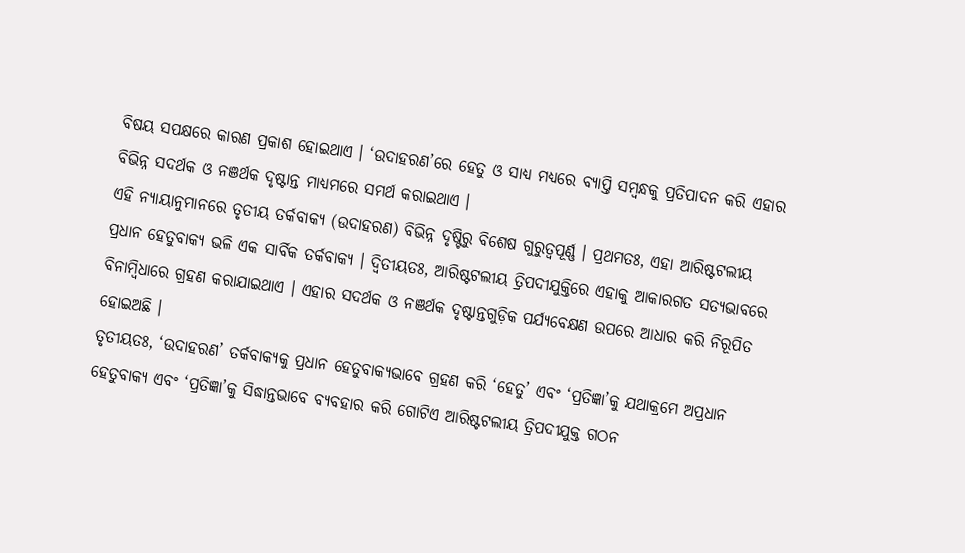ବିଷୟ ସପକ୍ଷରେ କାରଣ ପ୍ରକାଶ ହୋଇଥାଏ । ‘ଉଦାହରଣ’ରେ ହେତୁ ଓ ସାଧ୍ଯ ମଧ୍ୟରେ ବ୍ୟାପ୍ତି ସମ୍ବନ୍ଧକୁ ପ୍ରତିପାଦନ କରି ଏହାର ବିଭିନ୍ନ ସଦର୍ଥକ ଓ ନଞର୍ଥକ ଦୃଷ୍ଟାନ୍ତ ମାଧ୍ୟମରେ ସମର୍ଥ କରାଇଥାଏ ।
ଏହି ନ୍ୟାୟାନୁମାନରେ ତୃତୀୟ ତର୍କବାକ୍ୟ (ଉଦାହରଣ) ବିଭିନ୍ନ ଦୃଷ୍ଟିରୁ ବିଶେଷ ଗୁରୁତ୍ୱପୂର୍ଣ୍ଣ । ପ୍ରଥମତଃ, ଏହା ଆରିଷ୍ଟଟଲୀୟ ପ୍ରଧାନ ହେତୁବାକ୍ୟ ଭଳି ଏକ ସାର୍ବିକ ତର୍କବାକ୍ୟ । ଦ୍ୱିତୀୟତଃ, ଆରିଷ୍ଟଟଲୀୟ ତ୍ରିପଦୀଯୁକ୍ତିରେ ଏହାକୁ ଆକାରଗତ ସତ୍ୟଭାବରେ ବିନାମ୍ବିଧାରେ ଗ୍ରହଣ କରାଯାଇଥାଏ । ଏହାର ସଦର୍ଥକ ଓ ନଞର୍ଥକ ଦୃଷ୍ଟାନ୍ତଗୁଡ଼ିକ ପର୍ଯ୍ୟବେକ୍ଷଣ ଉପରେ ଆଧାର କରି ନିରୂପିତ ହୋଇଅଛି ।
ତୃତୀୟତଃ, ‘ଉଦାହରଣ’ ତର୍କବାକ୍ୟକୁ ପ୍ରଧାନ ହେତୁବାକ୍ୟଭାବେ ଗ୍ରହଣ କରି ‘ହେତୁ’ ଏବଂ ‘ପ୍ରତିଜ୍ଞା’କୁ ଯଥାକ୍ରମେ ଅପ୍ରଧାନ ହେତୁବାକ୍ୟ ଏବଂ ‘ପ୍ରତିଜ୍ଞା’କୁ ସିଦ୍ଧାନ୍ତଭାବେ ବ୍ୟବହାର କରି ଗୋଟିଏ ଆରିଷ୍ଟଟଲୀୟ ତ୍ରିପଦୀଯୁକ୍ତ ଗଠନ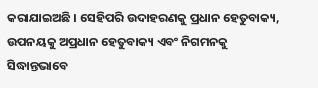କରାଯାଇଅଛି । ସେହିପରି ଉଦାହରଣକୁ ପ୍ରଧାନ ହେତୁବାକ୍ୟ, ଉପନୟକୁ ଅପ୍ରଧାନ ହେତୁବାକ୍ୟ ଏବଂ ନିଗମନକୁ ସିଦ୍ଧାନ୍ତଭାବେ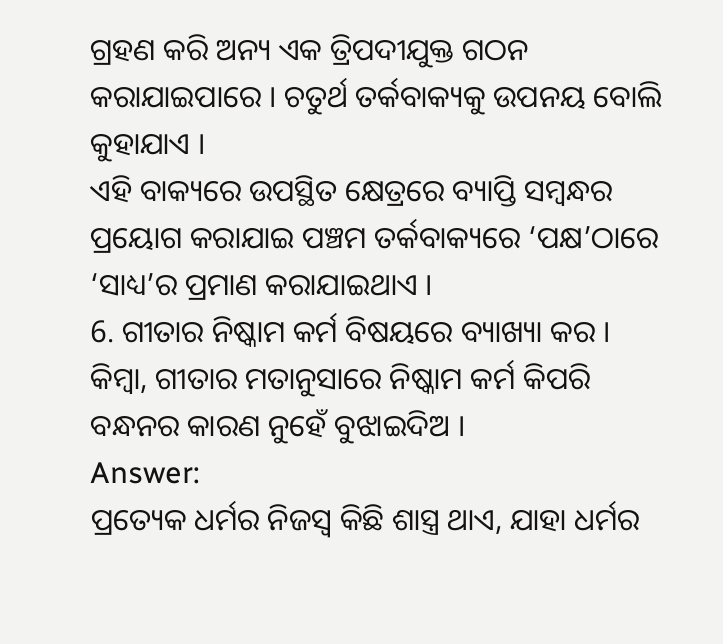ଗ୍ରହଣ କରି ଅନ୍ୟ ଏକ ତ୍ରିପଦୀଯୁକ୍ତ ଗଠନ କରାଯାଇପାରେ । ଚତୁର୍ଥ ତର୍କବାକ୍ୟକୁ ଉପନୟ ବୋଲି କୁହାଯାଏ ।
ଏହି ବାକ୍ୟରେ ଉପସ୍ଥିତ କ୍ଷେତ୍ରରେ ବ୍ୟାପ୍ତି ସମ୍ବନ୍ଧର ପ୍ରୟୋଗ କରାଯାଇ ପଞ୍ଚମ ତର୍କବାକ୍ୟରେ ‘ପକ୍ଷ’ଠାରେ ‘ସାଧ୍ୟ’ର ପ୍ରମାଣ କରାଯାଇଥାଏ ।
6. ଗୀତାର ନିଷ୍କାମ କର୍ମ ବିଷୟରେ ବ୍ୟାଖ୍ୟା କର ।
କିମ୍ବା, ଗୀତାର ମତାନୁସାରେ ନିଷ୍କାମ କର୍ମ କିପରି ବନ୍ଧନର କାରଣ ନୁହେଁ ବୁଝାଇଦିଅ ।
Answer:
ପ୍ରତ୍ୟେକ ଧର୍ମର ନିଜସ୍ଵ କିଛି ଶାସ୍ତ୍ର ଥାଏ, ଯାହା ଧର୍ମର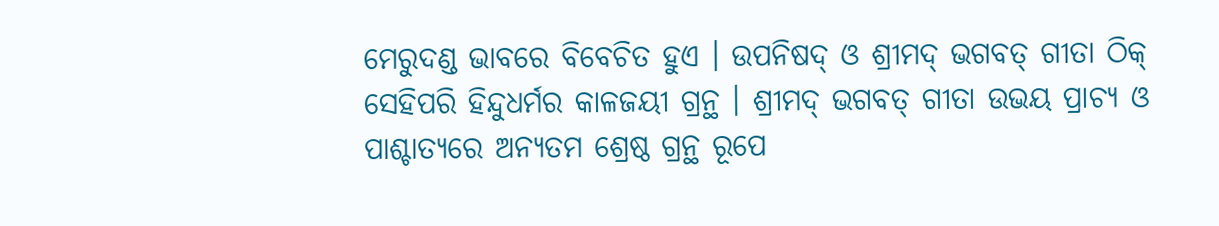ମେରୁଦଣ୍ଡ ଭାବରେ ବିବେଚିତ ହୁଏ । ଉପନିଷଦ୍ ଓ ଶ୍ରୀମଦ୍ ଭଗବତ୍ ଗୀତା ଠିକ୍ ସେହିପରି ହିନ୍ଦୁଧର୍ମର କାଳଜୟୀ ଗ୍ରନ୍ଥ । ଶ୍ରୀମଦ୍ ଭଗବତ୍ ଗୀତା ଉଭୟ ପ୍ରାଚ୍ୟ ଓ ପାଶ୍ଚାତ୍ୟରେ ଅନ୍ୟତମ ଶ୍ରେଷ୍ଠ ଗ୍ରନ୍ଥ ରୂପେ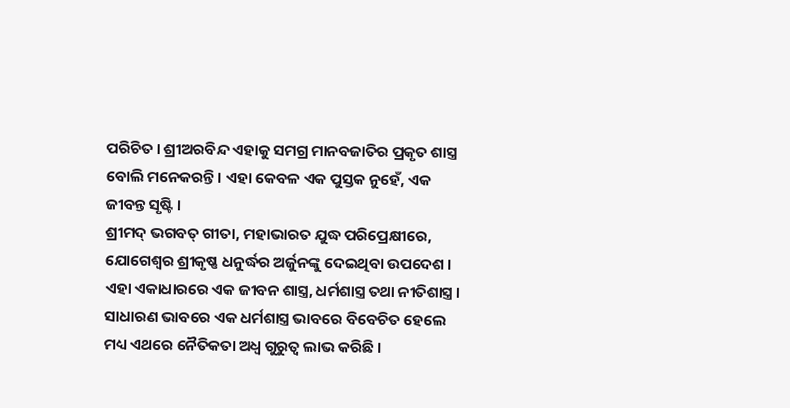ପରିଚିତ । ଶ୍ରୀଅରବିନ୍ଦ ଏହାକୁ ସମଗ୍ର ମାନବଜାତିର ପ୍ରକୃତ ଶାସ୍ତ୍ର ବୋଲି ମନେକରନ୍ତି । ଏହା କେବଳ ଏକ ପୁସ୍ତକ ନୁହେଁ, ଏକ ଜୀବନ୍ତ ସୃଷ୍ଟି ।
ଶ୍ରୀମଦ୍ ଭଗବତ୍ ଗୀତା, ମହାଭାରତ ଯୁଦ୍ଧ ପରିପ୍ରେକ୍ଷୀରେ, ଯୋଗେଶ୍ଵର ଶ୍ରୀକୃଷ୍ଣ ଧନୁର୍ଦ୍ଧର ଅର୍ଜୁନଙ୍କୁ ଦେଇଥିବା ଉପଦେଶ । ଏହା ଏକାଧାରରେ ଏକ ଜୀବନ ଶାସ୍ତ୍ର, ଧର୍ମଶାସ୍ତ୍ର ତଥା ନୀତିଶାସ୍ତ୍ର । ସାଧାରଣ ଭାବରେ ଏକ ଧର୍ମଶାସ୍ତ୍ର ଭାବରେ ବିବେଚିତ ହେଲେ ମଧ୍ୟ ଏଥରେ ନୈତିକତା ଅଧ୍ଵ ଗୁରୁତ୍ଵ ଲାଭ କରିଛି ।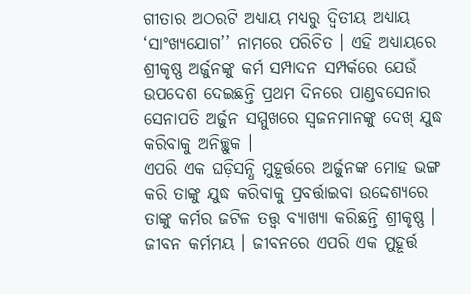ଗୀତାର ଅଠରଟି ଅଧ୍ୟାୟ ମଧ୍ୟରୁ ଦ୍ଵିତୀୟ ଅଧ୍ୟାୟ ‘ସାଂଖ୍ୟଯୋଗ’’ ନାମରେ ପରିଚିତ । ଏହି ଅଧ୍ୟାୟରେ ଶ୍ରୀକୃଷ୍ଣ ଅର୍ଜୁନଙ୍କୁ କର୍ମ ସମ୍ପାଦନ ସମ୍ପର୍କରେ ଯେଉଁ ଉପଦେଶ ଦେଇଛନ୍ତି ପ୍ରଥମ ଦିନରେ ପାଣ୍ଡବସେନାର ସେନାପତି ଅର୍ଜୁନ ସମ୍ମୁଖରେ ସ୍ଵଜନମାନଙ୍କୁ ଦେଖ୍ ଯୁଦ୍ଧ କରିବାକୁ ଅନିଚ୍ଛୁକ ।
ଏପରି ଏକ ଘଡ଼ିସନ୍ଧି ମୁହୂର୍ତ୍ତରେ ଅର୍ଜୁନଙ୍କ ମୋହ ଭଙ୍ଗ କରି ତାଙ୍କୁ ଯୁଦ୍ଧ କରିବାକୁ ପ୍ରବର୍ତ୍ତାଇବା ଉଦ୍ଦେଶ୍ୟରେ ତାଙ୍କୁ କର୍ମର ଜଟିଳ ତତ୍ତ୍ବ ବ୍ୟାଖ୍ୟା କରିଛନ୍ତି ଶ୍ରୀକୃଷ୍ଣ । ଜୀବନ କର୍ମମୟ । ଜୀବନରେ ଏପରି ଏକ ମୁହୂର୍ତ୍ତ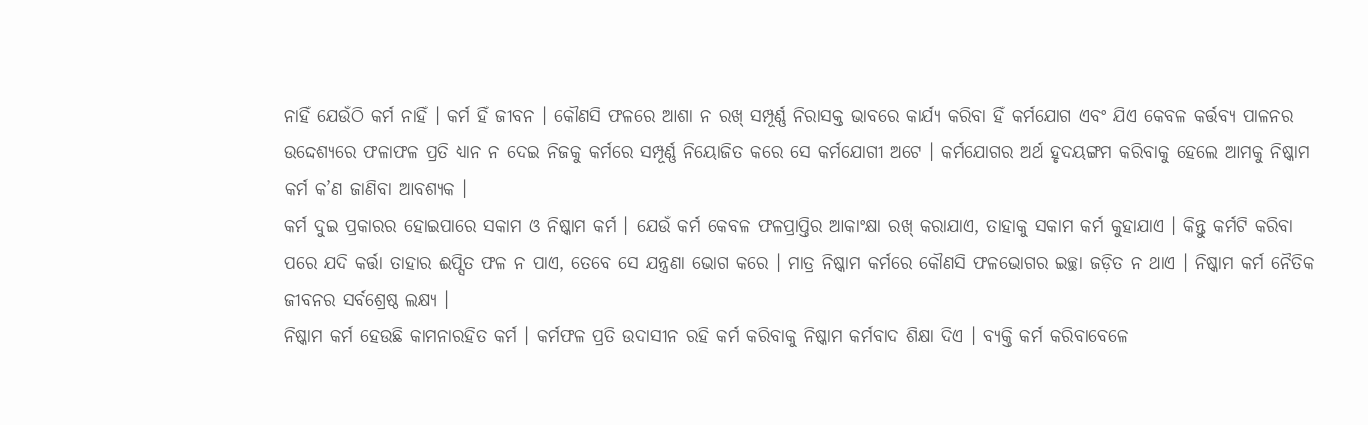ନାହିଁ ଯେଉଁଠି କର୍ମ ନାହିଁ । କର୍ମ ହିଁ ଜୀବନ । କୌଣସି ଫଳରେ ଆଶା ନ ରଖ୍ ସମ୍ପୂର୍ଣ୍ଣ ନିରାସକ୍ତ ଭାବରେ କାର୍ଯ୍ୟ କରିବା ହିଁ କର୍ମଯୋଗ ଏବଂ ଯିଏ କେବଳ କର୍ତ୍ତବ୍ୟ ପାଳନର ଉଦ୍ଦେଶ୍ୟରେ ଫଳାଫଳ ପ୍ରତି ଧ୍ୟାନ ନ ଦେଇ ନିଜକୁ କର୍ମରେ ସମ୍ପୂର୍ଣ୍ଣ ନିୟୋଜିତ କରେ ସେ କର୍ମଯୋଗୀ ଅଟେ । କର୍ମଯୋଗର ଅର୍ଥ ହୃଦୟଙ୍ଗମ କରିବାକୁ ହେଲେ ଆମକୁ ନିଷ୍କାମ କର୍ମ କ’ଣ ଜାଣିବା ଆବଶ୍ୟକ ।
କର୍ମ ଦୁଇ ପ୍ରକାରର ହୋଇପାରେ ସକାମ ଓ ନିଷ୍କାମ କର୍ମ । ଯେଉଁ କର୍ମ କେବଳ ଫଳପ୍ରାପ୍ତିର ଆକାଂକ୍ଷା ରଖ୍ କରାଯାଏ, ତାହାକୁ ସକାମ କର୍ମ କୁହାଯାଏ । କିନ୍ତୁ କର୍ମଟି କରିବା ପରେ ଯଦି କର୍ତ୍ତା ତାହାର ଈପ୍ସିତ ଫଳ ନ ପାଏ, ତେବେ ସେ ଯନ୍ତ୍ରଣା ଭୋଗ କରେ । ମାତ୍ର ନିଷ୍କାମ କର୍ମରେ କୌଣସି ଫଳଭୋଗର ଇଚ୍ଛା ଜଡ଼ିତ ନ ଥାଏ । ନିଷ୍କାମ କର୍ମ ନୈତିକ ଜୀବନର ସର୍ବଶ୍ରେଷ୍ଠ ଲକ୍ଷ୍ୟ ।
ନିଷ୍କାମ କର୍ମ ହେଉଛି କାମନାରହିତ କର୍ମ । କର୍ମଫଳ ପ୍ରତି ଉଦାସୀନ ରହି କର୍ମ କରିବାକୁ ନିଷ୍କାମ କର୍ମବାଦ ଶିକ୍ଷା ଦିଏ । ବ୍ୟକ୍ତି କର୍ମ କରିବାବେଳେ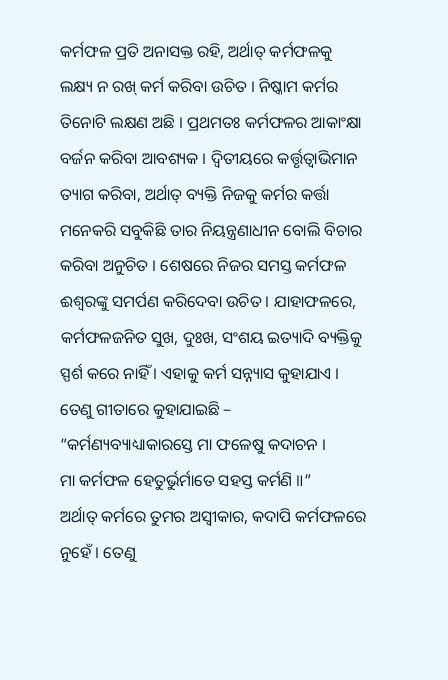କର୍ମଫଳ ପ୍ରତି ଅନାସକ୍ତ ରହି, ଅର୍ଥାତ୍ କର୍ମଫଳକୁ ଲକ୍ଷ୍ୟ ନ ରଖ୍ କର୍ମ କରିବା ଉଚିତ । ନିଷ୍କାମ କର୍ମର ତିନୋଟି ଲକ୍ଷଣ ଅଛି । ପ୍ରଥମତଃ କର୍ମଫଳର ଆକାଂକ୍ଷା ବର୍ଜନ କରିବା ଆବଶ୍ୟକ । ଦ୍ଵିତୀୟରେ କର୍ତ୍ତୃତ୍ଵାଭିମାନ ତ୍ୟାଗ କରିବା, ଅର୍ଥାତ୍ ବ୍ୟକ୍ତି ନିଜକୁ କର୍ମର କର୍ତ୍ତା ମନେକରି ସବୁକିଛି ତାର ନିୟନ୍ତ୍ରଣାଧୀନ ବୋଲି ବିଚାର କରିବା ଅନୁଚିତ । ଶେଷରେ ନିଜର ସମସ୍ତ କର୍ମଫଳ ଈଶ୍ବରଙ୍କୁ ସମର୍ପଣ କରିଦେବା ଉଚିତ । ଯାହାଫଳରେ, କର୍ମଫଳଜନିତ ସୁଖ, ଦୁଃଖ, ସଂଶୟ ଇତ୍ୟାଦି ବ୍ୟକ୍ତିକୁ ସ୍ପର୍ଶ କରେ ନାହିଁ । ଏହାକୁ କର୍ମ ସନ୍ନ୍ୟାସ କୁହାଯାଏ । ତେଣୁ ଗୀତାରେ କୁହାଯାଇଛି –
“କର୍ମଣ୍ୟବ୍ୟାଧ୍ୟାକାରସ୍ତେ ମା ଫଳେଷୁ କଦାଚନ ।
ମା କର୍ମଫଳ ହେତୁର୍ଭୁର୍ମାତେ ସହସ୍ତ କର୍ମଣି ॥”
ଅର୍ଥାତ୍ କର୍ମରେ ତୁମର ଅସ୍ଵୀକାର, କଦାପି କର୍ମଫଳରେ ନୁହେଁ । ତେଣୁ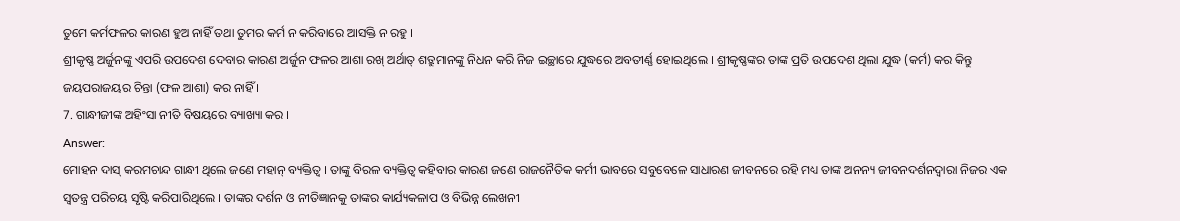ତୁମେ କର୍ମଫଳର କାରଣ ହୁଅ ନାହିଁ ତଥା ତୁମର କର୍ମ ନ କରିବାରେ ଆସକ୍ତି ନ ରହୁ ।
ଶ୍ରୀକୃଷ୍ଣ ଅର୍ଜୁନଙ୍କୁ ଏପରି ଉପଦେଶ ଦେବାର କାରଣ ଅର୍ଜୁନ ଫଳର ଆଶା ରଖ୍ ଅର୍ଥାତ୍ ଶତ୍ରୁମାନଙ୍କୁ ନିଧନ କରି ନିଜ ଇଚ୍ଛାରେ ଯୁଦ୍ଧରେ ଅବତୀର୍ଣ୍ଣ ହୋଇଥିଲେ । ଶ୍ରୀକୃଷ୍ଣଙ୍କର ତାଙ୍କ ପ୍ରତି ଉପଦେଶ ଥିଲା ଯୁଦ୍ଧ (କର୍ମ) କର କିନ୍ତୁ ଜୟପରାଜୟର ଚିନ୍ତା (ଫଳ ଆଶା) କର ନାହିଁ ।
7. ଗାନ୍ଧୀଜୀଙ୍କ ଅହିଂସା ନୀତି ବିଷୟରେ ବ୍ୟାଖ୍ୟା କର ।
Answer:
ମୋହନ ଦାସ୍ କରମଚାନ୍ଦ ଗାନ୍ଧୀ ଥିଲେ ଜଣେ ମହାନ୍ ବ୍ୟକ୍ତିତ୍ଵ । ତାଙ୍କୁ ବିରଳ ବ୍ୟକ୍ତିତ୍ବ କହିବାର କାରଣ ଜଣେ ରାଜନୈତିକ କର୍ମୀ ଭାବରେ ସବୁବେଳେ ସାଧାରଣ ଜୀବନରେ ରହି ମଧ୍ୟ ତାଙ୍କ ଅନନ୍ୟ ଜୀବନଦର୍ଶନଦ୍ୱାରା ନିଜର ଏକ ସ୍ୱତନ୍ତ୍ର ପରିଚୟ ସୃଷ୍ଟି କରିପାରିଥିଲେ । ତାଙ୍କର ଦର୍ଶନ ଓ ନୀତିଜ୍ଞାନକୁ ତାଙ୍କର କାର୍ଯ୍ୟକଳାପ ଓ ବିଭିନ୍ନ ଲେଖନୀ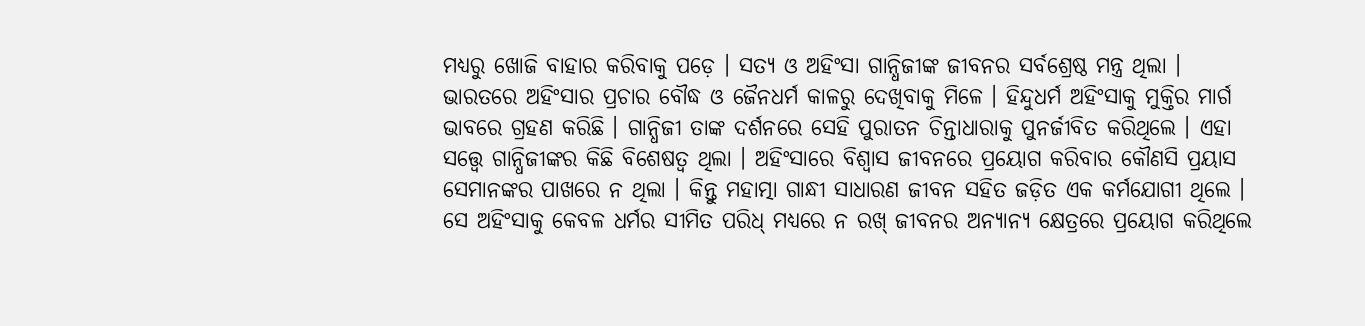ମଧ୍ୟରୁ ଖୋଜି ବାହାର କରିବାକୁ ପଡ଼େ । ସତ୍ୟ ଓ ଅହିଂସା ଗାନ୍ଧିଜୀଙ୍କ ଜୀବନର ସର୍ବଶ୍ରେଷ୍ଠ ମନ୍ତ୍ର ଥିଲା ।
ଭାରତରେ ଅହିଂସାର ପ୍ରଚାର ବୌଦ୍ଧ ଓ ଜୈନଧର୍ମ କାଳରୁ ଦେଖିବାକୁ ମିଳେ । ହିନ୍ଦୁଧର୍ମ ଅହିଂସାକୁ ମୁକ୍ତିର ମାର୍ଗ ଭାବରେ ଗ୍ରହଣ କରିଛି । ଗାନ୍ଧିଜୀ ତାଙ୍କ ଦର୍ଶନରେ ସେହି ପୁରାତନ ଚିନ୍ତାଧାରାକୁ ପୁନର୍ଜୀବିତ କରିଥିଲେ । ଏହା ସତ୍ତ୍ବେ ଗାନ୍ଧିଜୀଙ୍କର କିଛି ବିଶେଷତ୍ଵ ଥିଲା । ଅହିଂସାରେ ବିଶ୍ଵାସ ଜୀବନରେ ପ୍ରୟୋଗ କରିବାର କୌଣସି ପ୍ରୟାସ ସେମାନଙ୍କର ପାଖରେ ନ ଥିଲା । କିନ୍ତୁ ମହାତ୍ମା ଗାନ୍ଧୀ ସାଧାରଣ ଜୀବନ ସହିତ ଜଡ଼ିତ ଏକ କର୍ମଯୋଗୀ ଥିଲେ ।
ସେ ଅହିଂସାକୁ କେବଳ ଧର୍ମର ସୀମିତ ପରିଧ୍ ମଧ୍ଯରେ ନ ରଖ୍ ଜୀବନର ଅନ୍ୟାନ୍ୟ କ୍ଷେତ୍ରରେ ପ୍ରୟୋଗ କରିଥିଲେ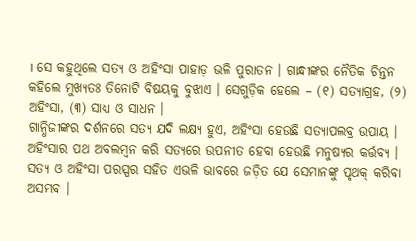। ସେ କହୁଥିଲେ ସତ୍ୟ ଓ ଅହିଂସା ପାହାଡ଼ ଭଳି ପୁରାତନ । ଗାନ୍ଧୀଙ୍କର ନୈତିକ ଚିନ୍ତନ କହିଲେ ମୁଖ୍ୟତଃ ତିନୋଟି ବିଷୟକୁ ବୁଝାଏ । ସେଗୁଡ଼ିକ ହେଲେ – (୧) ସତ୍ୟାଗ୍ରହ, (୨) ଅହିଂସା, (୩) ସାଧ୍ଯ ଓ ସାଧନ ।
ଗାନ୍ଧିଜୀଙ୍କର ଦର୍ଶନରେ ସତ୍ୟ ଯଦି ଲକ୍ଷ୍ୟ ହୁଏ, ଅହିଂସା ହେଉଛି ସତ୍ୟାପଲବ୍ର ଉପାୟ । ଅହିଂସାର ପଥ ଅବଲମ୍ବନ କରି ସତ୍ୟରେ ଉପନୀତ ହେବା ହେଉଛି ମନୁଷ୍ୟର କର୍ତ୍ତବ୍ୟ । ସତ୍ୟ ଓ ଅହିଂସା ପରସ୍ପର ସହିତ ଏଭଳି ଭାବରେ ଜଡ଼ିତ ଯେ ସେମାନଙ୍କୁ ପୃଥକ୍ କରିବା ଅସମ୍ଭବ ।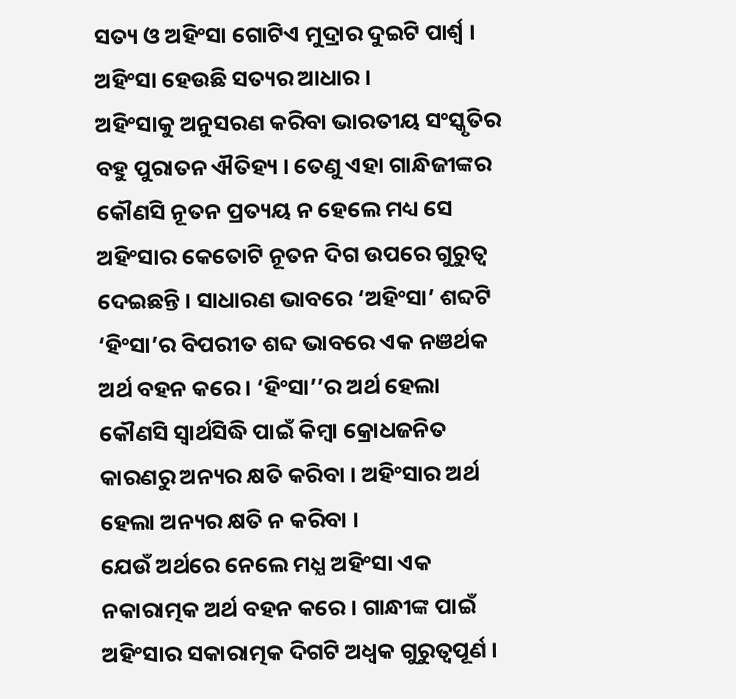ସତ୍ୟ ଓ ଅହିଂସା ଗୋଟିଏ ମୁଦ୍ରାର ଦୁଇଟି ପାର୍ଶ୍ଵ । ଅହିଂସା ହେଉଛି ସତ୍ୟର ଆଧାର ।
ଅହିଂସାକୁ ଅନୁସରଣ କରିବା ଭାରତୀୟ ସଂସ୍କୃତିର ବହୁ ପୁରାତନ ଐତିହ୍ୟ । ତେଣୁ ଏହା ଗାନ୍ଧିଜୀଙ୍କର କୌଣସି ନୂତନ ପ୍ରତ୍ୟୟ ନ ହେଲେ ମଧ୍ୟ ସେ ଅହିଂସାର କେତୋଟି ନୂତନ ଦିଗ ଉପରେ ଗୁରୁତ୍ୱ ଦେଇଛନ୍ତି । ସାଧାରଣ ଭାବରେ ‘ଅହିଂସା’ ଶବ୍ଦଟି ‘ହିଂସା’ର ବିପରୀତ ଶବ୍ଦ ଭାବରେ ଏକ ନଞର୍ଥକ ଅର୍ଥ ବହନ କରେ । ‘ହିଂସା’’ର ଅର୍ଥ ହେଲା କୌଣସି ସ୍ଵାର୍ଥସିଦ୍ଧି ପାଇଁ କିମ୍ବା କ୍ରୋଧଜନିତ କାରଣରୁ ଅନ୍ୟର କ୍ଷତି କରିବା । ଅହିଂସାର ଅର୍ଥ ହେଲା ଅନ୍ୟର କ୍ଷତି ନ କରିବା ।
ଯେଉଁ ଅର୍ଥରେ ନେଲେ ମଧ୍ଯ ଅହିଂସା ଏକ ନକାରାତ୍ମକ ଅର୍ଥ ବହନ କରେ । ଗାନ୍ଧୀଙ୍କ ପାଇଁ ଅହିଂସାର ସକାରାତ୍ମକ ଦିଗଟି ଅଧ୍ଵକ ଗୁରୁତ୍ଵପୂର୍ଣ ।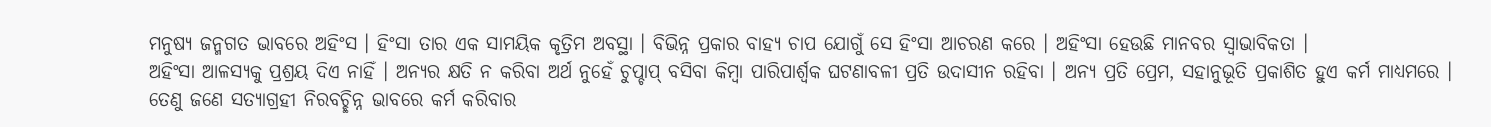ମନୁଷ୍ୟ ଜନ୍ମଗତ ଭାବରେ ଅହିଂସ । ହିଂସା ତାର ଏକ ସାମୟିକ କୃତ୍ରିମ ଅବସ୍ଥା । ବିଭିନ୍ନ ପ୍ରକାର ବାହ୍ୟ ଚାପ ଯୋଗୁଁ ସେ ହିଂସା ଆଚରଣ କରେ । ଅହିଂସା ହେଉଛି ମାନବର ସ୍ଵାଭାବିକତା ।
ଅହିଂସା ଆଳସ୍ୟକୁ ପ୍ରଶ୍ରୟ ଦିଏ ନାହିଁ । ଅନ୍ୟର କ୍ଷତି ନ କରିବା ଅର୍ଥ ନୁହେଁ ଚୁପ୍ଚାପ୍ ବସିବା କିମ୍ବା ପାରିପାର୍ଶ୍ବକ ଘଟଣାବଳୀ ପ୍ରତି ଉଦାସୀନ ରହିବା । ଅନ୍ୟ ପ୍ରତି ପ୍ରେମ, ସହାନୁଭୂତି ପ୍ରକାଶିତ ହୁଏ କର୍ମ ମାଧ୍ୟମରେ । ତେଣୁ ଜଣେ ସତ୍ୟାଗ୍ରହୀ ନିରବଚ୍ଛିନ୍ନ ଭାବରେ କର୍ମ କରିବାର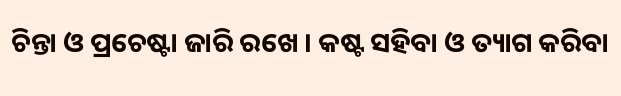ଚିନ୍ତା ଓ ପ୍ରଚେଷ୍ଟା ଜାରି ରଖେ । କଷ୍ଟ ସହିବା ଓ ତ୍ୟାଗ କରିବା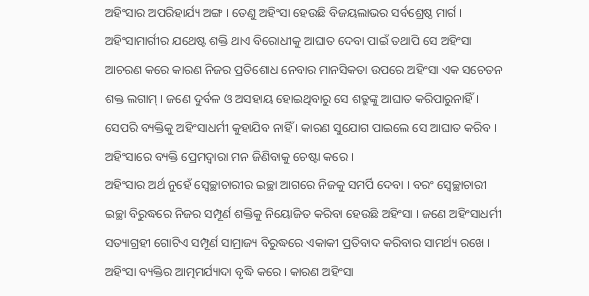ଅହିଂସାର ଅପରିହାର୍ଯ୍ୟ ଅଙ୍ଗ । ତେଣୁ ଅହିଂସା ହେଉଛି ବିଜୟଲାଭର ସର୍ବଶ୍ରେଷ୍ଠ ମାର୍ଗ ।
ଅହିଂସାମାର୍ଗୀର ଯଥେଷ୍ଟ ଶକ୍ତି ଥାଏ ବିରୋଧୀକୁ ଆଘାତ ଦେବା ପାଇଁ ତଥାପି ସେ ଅହିଂସା ଆଚରଣ କରେ କାରଣ ନିଜର ପ୍ରତିଶୋଧ ନେବାର ମାନସିକତା ଉପରେ ଅହିଂସା ଏକ ସଚେତନ ଶକ୍ତ ଲଗାମ୍ । ଜଣେ ଦୁର୍ବଳ ଓ ଅସହାୟ ହୋଇଥିବାରୁ ସେ ଶତ୍ରୁଙ୍କୁ ଆଘାତ କରିପାରୁନାହିଁ । ସେପରି ବ୍ୟକ୍ତିକୁ ଅହିଂସାଧର୍ମୀ କୁହାଯିବ ନାହିଁ । କାରଣ ସୁଯୋଗ ପାଇଲେ ସେ ଆଘାତ କରିବ । ଅହିଂସାରେ ବ୍ୟକ୍ତି ପ୍ରେମଦ୍ୱାରା ମନ ଜିଣିବାକୁ ଚେଷ୍ଟା କରେ ।
ଅହିଂସାର ଅର୍ଥ ନୁହେଁ ସ୍ୱେଚ୍ଛାଚାରୀର ଇଚ୍ଛା ଆଗରେ ନିଜକୁ ସମର୍ପି ଦେବା । ବରଂ ସ୍ଵେଚ୍ଛାଚାରୀ ଇଚ୍ଛା ବିରୁଦ୍ଧରେ ନିଜର ସମ୍ପୂର୍ଣ ଶକ୍ତିକୁ ନିୟୋଜିତ କରିବା ହେଉଛି ଅହିଂସା । ଜଣେ ଅହିଂସାଧର୍ମୀ ସତ୍ୟାଗ୍ରହୀ ଗୋଟିଏ ସମ୍ପୂର୍ଣ ସାମ୍ରାଜ୍ୟ ବିରୁଦ୍ଧରେ ଏକାକୀ ପ୍ରତିବାଦ କରିବାର ସାମର୍ଥ୍ୟ ରଖେ ।
ଅହିଂସା ବ୍ୟକ୍ତିର ଆତ୍ମମର୍ଯ୍ୟାଦା ବୃଦ୍ଧି କରେ । କାରଣ ଅହିଂସା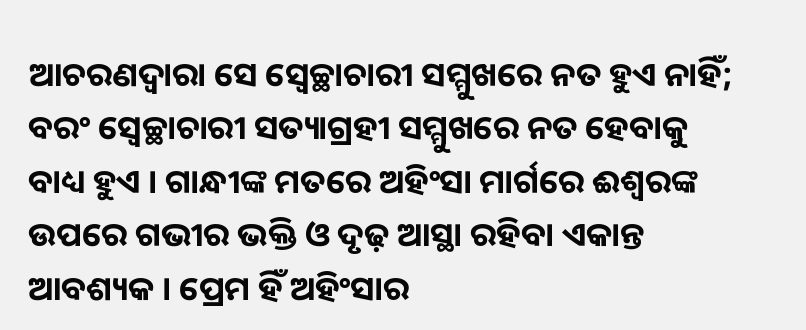ଆଚରଣଦ୍ଵାରା ସେ ସ୍ୱେଚ୍ଛାଚାରୀ ସମ୍ମୁଖରେ ନତ ହୁଏ ନାହିଁ; ବରଂ ସ୍ଵେଚ୍ଛାଚାରୀ ସତ୍ୟାଗ୍ରହୀ ସମ୍ମୁଖରେ ନତ ହେବାକୁ ବାଧ୍ୟ ହୁଏ । ଗାନ୍ଧୀଙ୍କ ମତରେ ଅହିଂସା ମାର୍ଗରେ ଈଶ୍ଵରଙ୍କ ଉପରେ ଗଭୀର ଭକ୍ତି ଓ ଦୃଢ଼ ଆସ୍ଥା ରହିବା ଏକାନ୍ତ ଆବଶ୍ୟକ । ପ୍ରେମ ହିଁ ଅହିଂସାର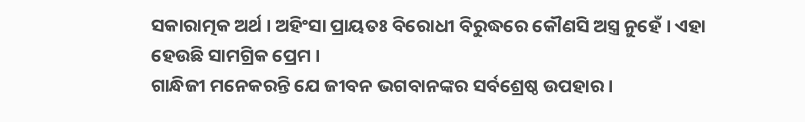ସକାରାତ୍ମକ ଅର୍ଥ । ଅହିଂସା ପ୍ରାୟତଃ ବିରୋଧୀ ବିରୁଦ୍ଧରେ କୌଣସି ଅସ୍ତ୍ର ନୁହେଁ । ଏହା ହେଉଛି ସାମଗ୍ରିକ ପ୍ରେମ ।
ଗାନ୍ଧିଜୀ ମନେକରନ୍ତି ଯେ ଜୀବନ ଭଗବାନଙ୍କର ସର୍ବଶ୍ରେଷ୍ଠ ଉପହାର ।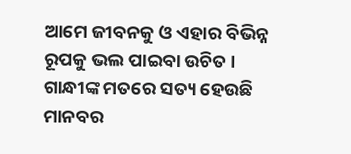ଆମେ ଜୀବନକୁ ଓ ଏହାର ବିଭିନ୍ନ ରୂପକୁ ଭଲ ପାଇବା ଉଚିତ । ଗାନ୍ଧୀଙ୍କ ମତରେ ସତ୍ୟ ହେଉଛି ମାନବର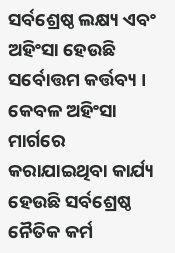ସର୍ବଶ୍ରେଷ୍ଠ ଲକ୍ଷ୍ୟ ଏବଂ ଅହିଂସା ହେଉଛି ସର୍ବୋତ୍ତମ କର୍ତ୍ତବ୍ୟ । କେବଳ ଅହିଂସା ମାର୍ଗରେ କରାଯାଇଥିବା କାର୍ଯ୍ୟ ହେଉଛି ସର୍ବଶ୍ରେଷ୍ଠ ନୈତିକ କର୍ମ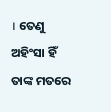। ତେଣୁ ଅହିଂସା ହିଁ ତାଙ୍କ ମତରେ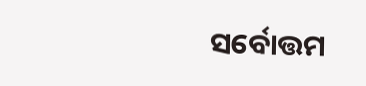ସର୍ବୋତ୍ତମ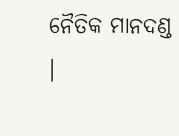ନୈତିକ ମାନଦଣ୍ଡ ।